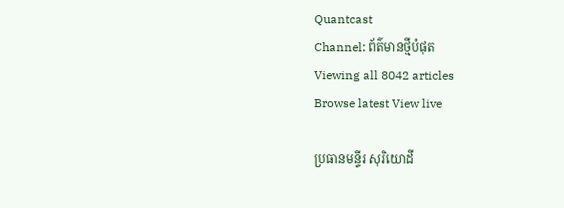Quantcast
Channel: ព័ត៌មានថ្មីបំផុត
Viewing all 8042 articles
Browse latest View live

ប្រធានមន្ទីរ សុរិយោដី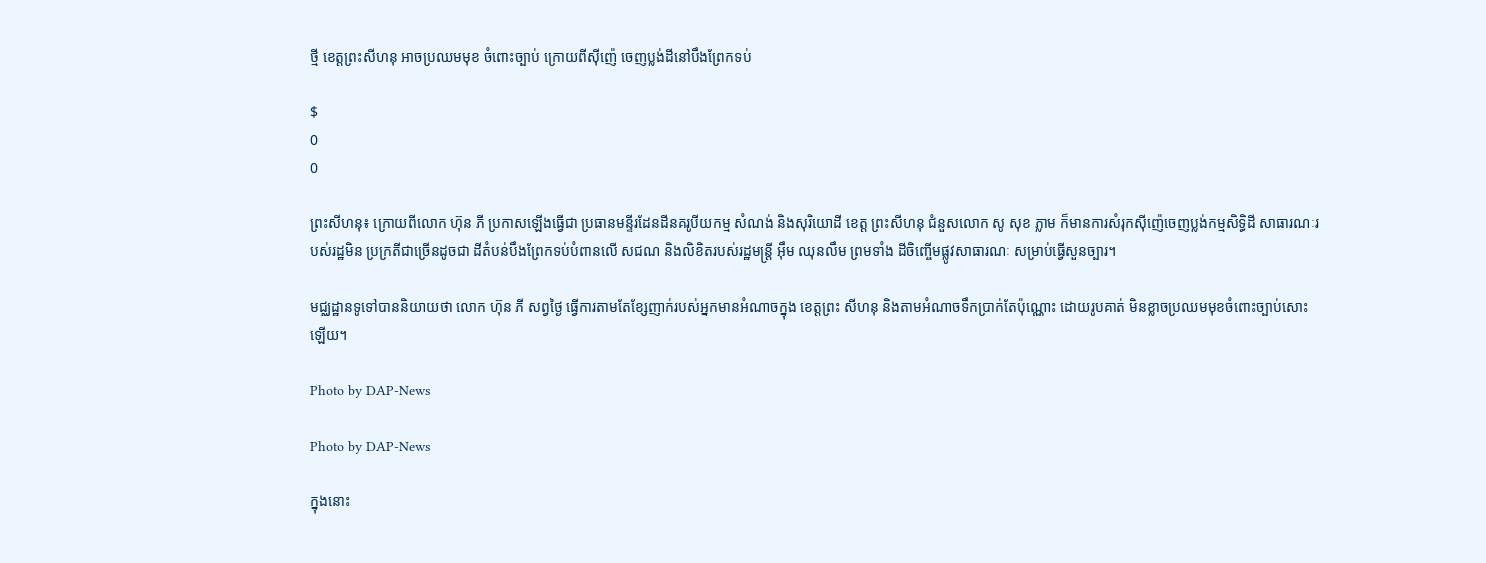ថ្មី ខេត្តព្រះសីហនុ អាចប្រឈមមុខ ចំពោះច្បាប់ ក្រោយពីស៊ីញ៉េ ចេញប្លង់ដីនៅបឹងព្រែកទប់

$
0
0

ព្រះសីហនុ៖ ក្រោយពីលោក ហ៊ុន ភី ប្រកាសឡើងធ្វើជា ប្រធានមន្ទីរដែនដីនគរូបីយកម្ម សំណង់ និងសុរិយោដី ខេត្ត ព្រះសីហនុ ជំនួសលោក សូ សុខ ភ្លាម ក៏មានការសំរុកស៊ីញ៉េចេញប្លង់កម្មសិទ្ធិដី សាធារណៈរបស់រដ្ឋមិន ប្រក្រតីជាច្រើនដូចជា ដីតំបន់បឹងព្រែកទប់បំពានលើ សជណ និងលិខិតរបស់រដ្ឋមន្រ្តី អ៊ឹម ឈុនលឹម ព្រមទាំង ដីចិញ្ចើមផ្លូវសាធារណៈ សម្រាប់ធ្វើសួនច្បារ។

មជ្ឈដ្ឋានទូទៅបាននិយាយថា លោក ហ៊ុន ភី សព្វថ្ងៃ ធ្វើការតាមតែខ្សែញាក់របស់អ្នកមានអំណាចក្នុង ខេត្តព្រះ សីហនុ និងតាមអំណាចទឹកប្រាក់តែប៉ុណ្ណោះ ដោយរូបគាត់ មិនខ្លាចប្រឈមមុខចំពោះច្បាប់សោះឡើយ។

Photo by DAP-News

Photo by DAP-News

ក្នុងនោះ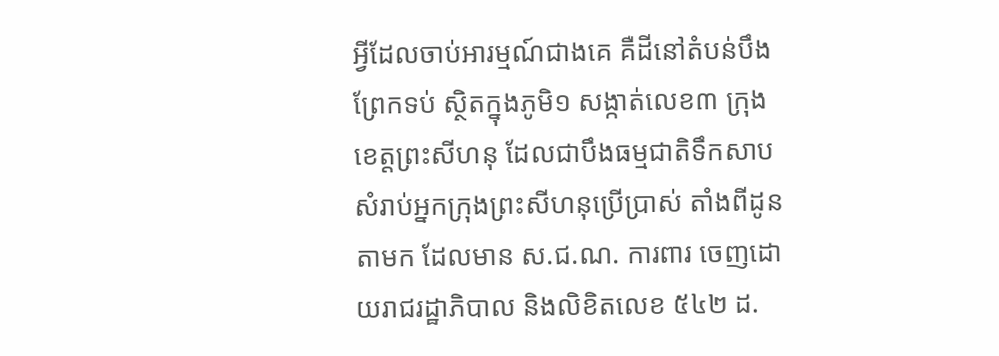អ្វីដែលចាប់អារម្មណ៍ជាងគេ គឺដីនៅតំបន់បឹងព្រែកទប់ ស្ថិតក្នុងភូមិ១ សង្កាត់លេខ៣ ក្រុងខេត្តព្រះសីហនុ ដែលជាបឹងធម្មជាតិទឹកសាបសំរាប់អ្នកក្រុងព្រះសីហនុប្រើប្រាស់ តាំងពីដូនតាមក ដែលមាន ស.ជ.ណ. ការពារ ចេញដោយរាជរដ្ឋាភិបាល និងលិខិតលេខ ៥៤២ ដ.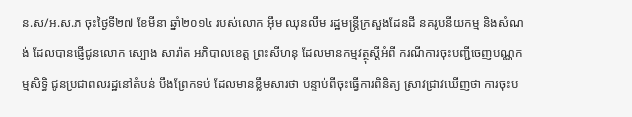ន.ស/អ.ស.ភ ចុះថ្ងៃទី២៧ ខែមីនា ឆ្នាំ២០១៤ របស់លោក អ៊ឹម ឈុនលឹម រដ្ឋមន្រ្តីក្រសួងដែនដី នគរូបនីយកម្ម និងសំណង់ ដែលបានផ្ញើជូនលោក ស្បោង សារ៉ាត អភិបាលខេត្ត ព្រះសីហនុ ដែលមានកម្មវត្ថុស្តីអំពី ករណីការចុះបញ្ជីចេញបណ្ណកម្មសិទ្ធិ ជូនប្រជាពលរដ្ឋនៅតំបន់ បឹងព្រែកទប់ ដែលមានខ្លឹមសារថា បន្ទាប់ពីចុះធ្វើការពិនិត្យ ស្រាវជ្រាវឃើញថា ការចុះប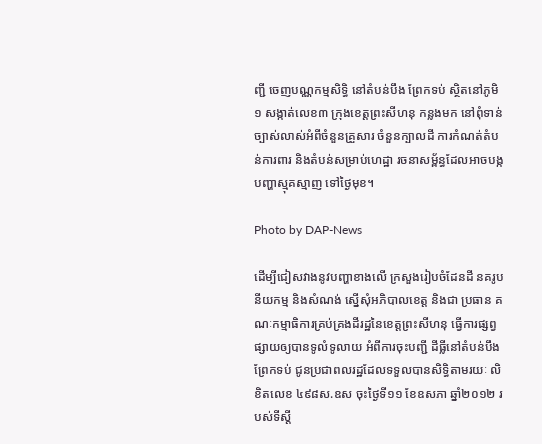ញ្ជី ចេញបណ្ណកម្មសិទ្ធិ នៅតំបន់បឹង ព្រែកទប់ ស្ថិតនៅភូមិ១ សង្កាត់លេខ៣ ក្រុងខេត្តព្រះសីហនុ កន្លងមក នៅពុំទាន់ច្បាស់លាស់អំពីចំនួនគ្រួសារ ចំនួនក្បាលដី ការកំណត់តំបន់ការពារ និងតំបន់សម្រាប់ហេដ្ឋា រចនាសម្ព័ន្ធដែលអាចបង្ក បញ្ហាស្មុគស្មាញ ទៅថ្ងៃមុខ។

Photo by DAP-News

ដើម្បីជៀសវាងនូវបញ្ហាខាងលើ ក្រសួងរៀបចំដែនដី នគរូបនីយកម្ម និងសំណង់ ស្នើសុំអភិបាលខេត្ត និងជា ប្រធាន គណៈកម្មាធិការគ្រប់គ្រងដីរដ្ឋនៃខេត្តព្រះសីហនុ ធ្វើការផ្សព្វផ្សាយឲ្យបានទូលំទូលាយ អំពីការចុះបញ្ជី ដីធ្លីនៅតំបន់បឹងព្រែកទប់ ជូនប្រជាពលរដ្ឋដែលទទួលបានសិទ្ធិតាមរយៈ លិខិតលេខ ៤៩៨ស.ឧស ចុះថ្ងៃទី១១ ខែឧសភា ឆ្នាំ២០១២ របស់ទីស្តី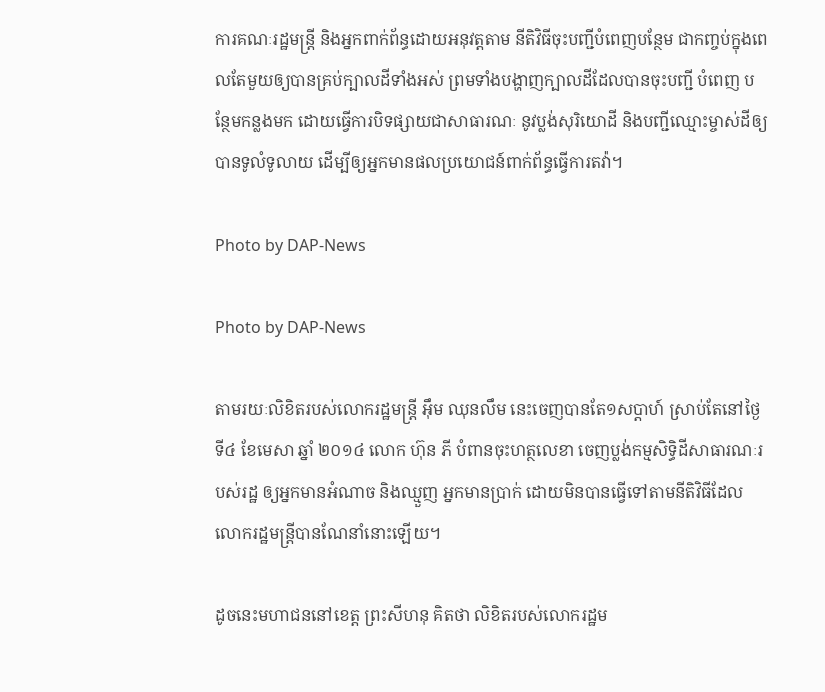ការគណៈរដ្ឋមន្រ្តី និងអ្នកពាក់ព័ន្ធដោយអនុវត្តតាម នីតិវិធីចុះបញ្ជីបំពេញបន្ថែម ជាកញ្ចប់ក្នុងពេលតែមួយឲ្យបានគ្រប់ក្បាលដីទាំងអស់ ព្រមទាំងបង្ហាញក្បាលដីដែលបានចុះបញ្ជី បំពេញ បន្ថែមកន្លងមក ដោយធ្វើការបិទផ្សាយជាសាធារណៈ នូវប្លង់សុរិយោដី និងបញ្ជីឈ្មោះម្ចាស់ដីឲ្យបានទូលំទូលាយ ដើម្បីឲ្យអ្នកមានផលប្រយោជន៍ពាក់ព័ន្ធធ្វើការតវ៉ា។

Photo by DAP-News

Photo by DAP-News

តាមរយៈលិខិតរបស់លោករដ្ឋមន្រ្តី អ៊ឹម ឈុនលឹម នេះចេញបានតែ១សប្តាហ៍ ស្រាប់តែនៅថ្ងៃទី៤ ខែមេសា ឆ្នាំ ២០១៤ លោក ហ៊ុន ភី បំពានចុះហត្ថលេខា ចេញប្លង់កម្មសិទ្ធិដីសាធារណៈរបស់រដ្ឋ ឲ្យអ្នកមានអំណាច និងឈ្មួញ អ្នកមានប្រាក់ ដោយមិនបានធ្វើទៅតាមនីតិវិធីដែលលោករដ្ឋមន្រ្តីបានណែនាំនោះឡើយ។

ដូចនេះមហាជននៅខេត្ត ព្រះសីហនុ គិតថា លិខិតរបស់លោករដ្ឋម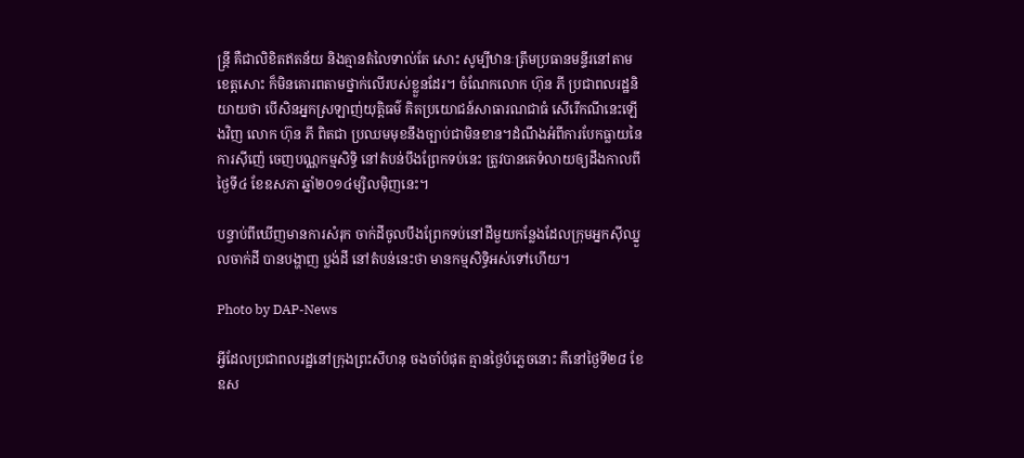ន្រ្តី គឺជាលិខិតឥតន័យ និងគ្មានតំលៃទាល់តែ សោះ សូម្បីឋានៈត្រឹមប្រធានមន្ទីរនៅតាមខេត្តសោះ ក៏មិនគោរពតាមថ្នាក់លើរបស់ខ្លួនដែរ។ ចំណែកលោក ហ៊ុន ភី ប្រជាពលរដ្ឋនិយាយថា បើសិនអ្នកស្រឡាញ់យុត្តិធម៌ គិតប្រយោជន៍សាធារណជាធំ សើរើកណីនេះឡើងវិញ លោក ហ៊ុន ភី ពិតជា ប្រឈមមុខនឹងច្បាប់ជាមិនខាន។ដំណឹងអំពីការបែកធ្លាយនៃការស៊ីញ៉េ ចេញបណ្ណកម្មសិទ្ធិ នៅតំបន់បឹងព្រែកទប់នេះ ត្រូវបានគេទំលាយឲ្យដឹងកាលពីថ្ងៃទី៤ ខែឧសភា ឆ្នាំ២០១៤ម្សិលម៉ិញនេះ។

បន្ទាប់ពីឃើញមានការសំរុក ចាក់ដីចូលបឹងព្រែកទប់នៅដីមួយកន្លែងដែលក្រុមអ្នកស៊ីឈ្នួលចាក់ដី បានបង្ហាញ ប្លង់ដី នៅតំបន់នេះថា មានកម្មសិទ្ធិអស់ទៅហើយ។

Photo by DAP-News

អ្វីដែលប្រជាពលរដ្ឋនៅក្រុងព្រះសីហនុ ចងចាំបំផុត គ្មានថ្ងៃបំភ្លេចនោះ គឺនៅថ្ងៃទី២៨ ខែឧស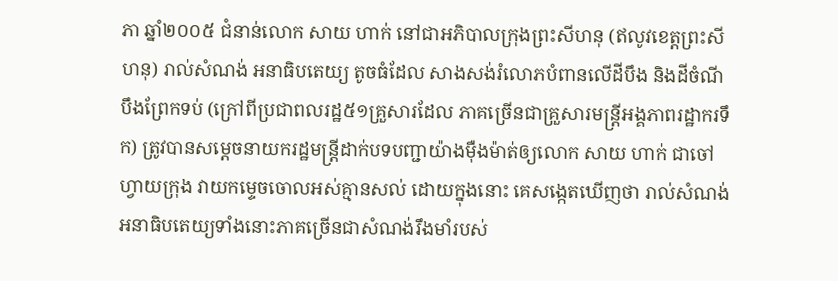ភា ឆ្នាំ២០០៥ ជំនាន់លោក សាយ ហាក់ នៅជាអភិបាលក្រុងព្រះសីហនុ (ឥលូវខេត្តព្រះសីហនុ) រាល់សំណង់ អនាធិបតេយ្យ តូចធំដែល សាងសង់រំលោភបំពានលើដីបឹង និងដីចំណីបឹងព្រែកទប់ (ក្រៅពីប្រជាពលរដ្ឋ៥១គ្រួសារដែល ភាគច្រើនជាគ្រួសារមន្រ្តីអង្គភាពរដ្ឋាករទឹក) ត្រូវបានសម្តេចនាយករដ្ឋមន្រ្តីដាក់បទបញ្ជាយ៉ាងម៉ឺងម៉ាត់ឲ្យលោក សាយ ហាក់ ជាចៅហ្វាយក្រុង វាយកម្ទេចចោលអស់គ្មានសល់ ដោយក្នុងនោះ គេសង្កេតឃើញថា រាល់សំណង់ អនាធិបតេយ្យទាំងនោះភាគច្រើនជាសំណង់រឹងមាំរបស់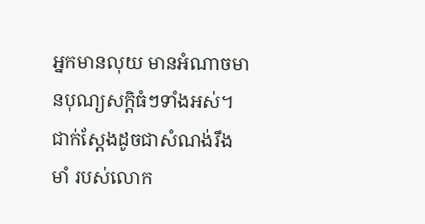អ្នកមានលុយ មានអំណាចមានបុណ្យសក្តិធំៗទាំងអស់។ ជាក់ស្តែងដូចជាសំណង់រឹងមាំ របស់លោក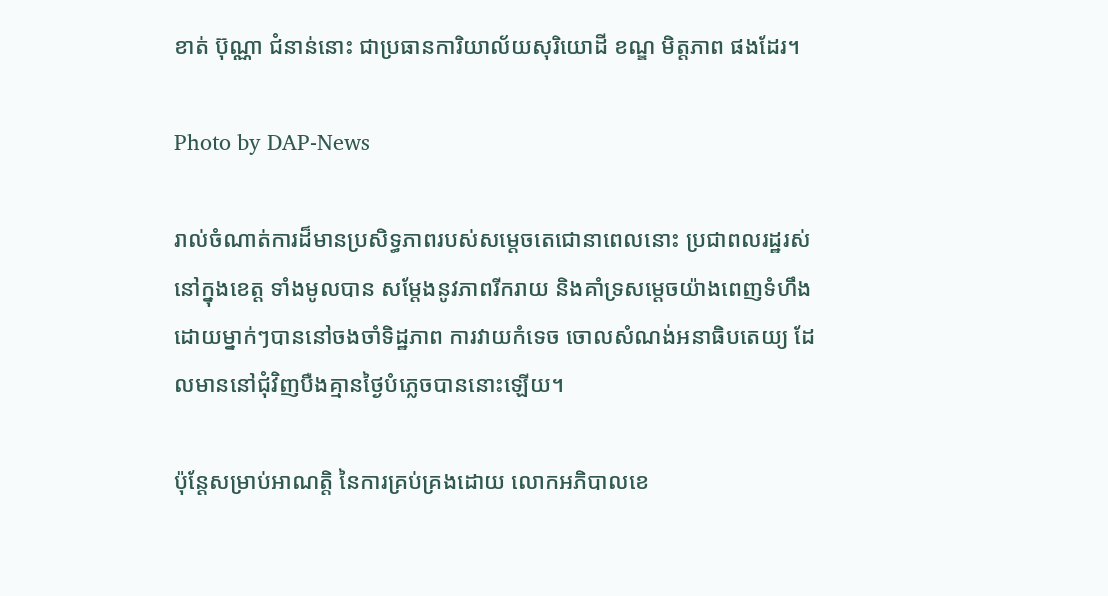ខាត់ ប៊ុណ្ណា ជំនាន់នោះ ជាប្រធានការិយាល័យសុរិយោដី ខណ្ឌ មិត្តភាព ផងដែរ។

Photo by DAP-News

រាល់ចំណាត់ការដ៏មានប្រសិទ្ធភាពរបស់សម្តេចតេជោនាពេលនោះ ប្រជាពលរដ្ឋរស់នៅក្នុងខេត្ត ទាំងមូលបាន សម្តែងនូវភាពរីករាយ និងគាំទ្រសម្តេចយ៉ាងពេញទំហឹង ដោយម្នាក់ៗបាននៅចងចាំទិដ្ឋភាព ការវាយកំទេច ចោលសំណង់អនាធិបតេយ្យ ដែលមាននៅជុំវិញបឺងគ្មានថ្ងៃបំភ្លេចបាននោះឡើយ។

ប៉ុន្តែសម្រាប់អាណត្តិ នៃការគ្រប់គ្រងដោយ លោកអភិបាលខេ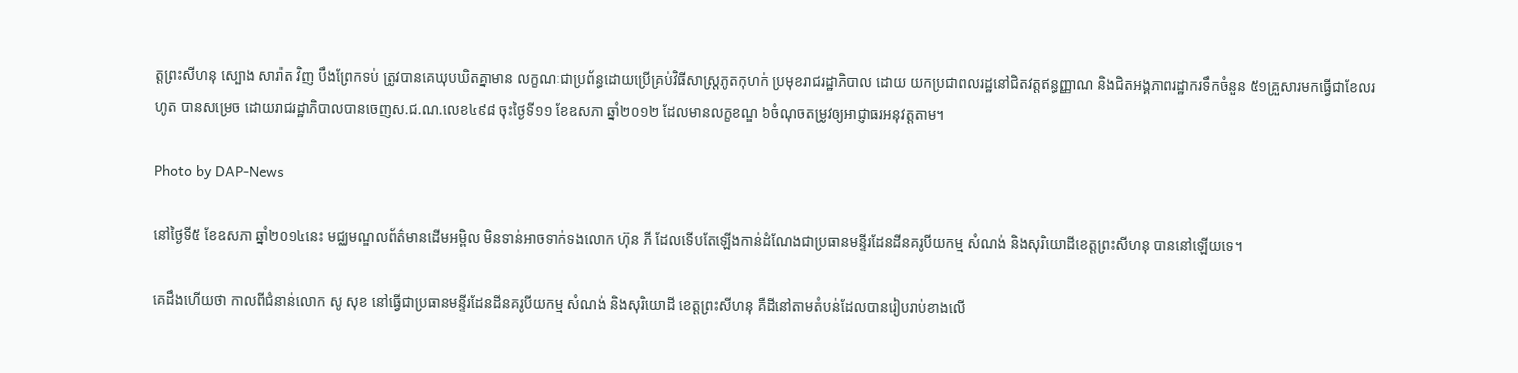ត្តព្រះសីហនុ ស្បោង សារ៉ាត វិញ បឹងព្រែកទប់ ត្រូវបានគេឃុបឃិតគ្នាមាន លក្ខណៈជាប្រព័ន្ធដោយប្រើគ្រប់វិធីសាស្រ្តភូតកុហក់ ប្រមុខរាជរដ្ឋាភិបាល ដោយ យកប្រជាពលរដ្ឋនៅជិតវត្តឥន្ធញ្ញាណ និងជិតអង្គភាពរដ្ឋាករទឹកចំនួន ៥១គ្រួសារមកធ្វើជាខែលរហូត បានសម្រេច ដោយរាជរដ្ឋាភិបាលបានចេញស.ជ.ណ.លេខ៤៩៨ ចុះថ្ងៃទី១១ ខែឧសភា ឆ្នាំ២០១២ ដែលមានលក្ខខណ្ឌ ៦ចំណុចតម្រូវឲ្យអាជ្ញាធរអនុវត្តតាម។

Photo by DAP-News

នៅថ្ងៃទី៥ ខែឧសភា ឆ្នាំ២០១៤នេះ មជ្ឈមណ្ឌលព័ត៌មានដើមអម្ពិល មិនទាន់អាចទាក់ទងលោក ហ៊ុន ភី ដែលទើបតែឡើងកាន់ដំណែងជាប្រធានមន្ទីរដែនដីនគរូបីយកម្ម សំណង់ និងសុរិយោដីខេត្តព្រះសីហនុ បាននៅឡើយទេ។

គេដឹងហើយថា កាលពីជំនាន់លោក សូ សុខ នៅធ្វើជាប្រធានមន្ទីរដែនដីនគរូបីយកម្ម សំណង់ និងសុរិយោដី ខេត្តព្រះសីហនុ គឺដីនៅតាមតំបន់ដែលបានរៀបរាប់ខាងលើ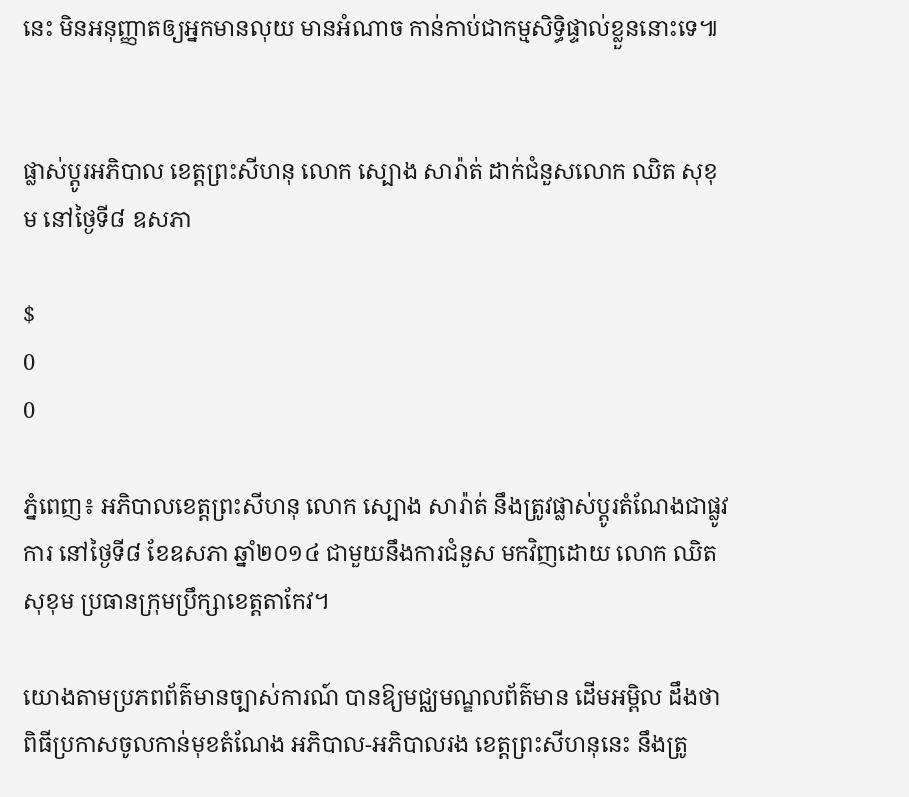នេះ មិនអនុញ្ញាតឲ្យអ្នកមានលុយ មានអំណាច កាន់កាប់ជាកម្មសិទ្ធិផ្ទាល់ខ្លួននោះទេ៕


ផ្លាស់ប្តូរអភិបាល ខេត្តព្រះសីហនុ លោក ស្បោង សារ៉ាត់ ដាក់ជំនួសលោក ឈិត សុខុម នៅថ្ងៃទី៨ ឧសភា

$
0
0

ភ្នំពេញ៖ អភិបាលខេត្តព្រះសីហនុ លោក ស្បោង សារ៉ាត់ នឹងត្រូវផ្លាស់ប្តូរតំណែងជាផ្លូវការ នៅថ្ងៃទី៨ ខែឧសភា ឆ្នាំ២០១៤ ជាមួយនឹងការជំនួស មកវិញដោយ លោក ឈិត សុខុម ប្រធានក្រុមប្រឹក្សាខេត្តតាកែវ។

យោងតាមប្រភពព័ត៌មានច្បាស់ការណ៍ បានឱ្យមជ្ឈមណ្ឌលព័ត៌មាន ដើមអម្ពិល ដឹងថា ពិធីប្រកាសចូលកាន់មុខតំណែង អភិបាល-អភិបាលរង ខេត្តព្រះសីហនុនេះ នឹងត្រូ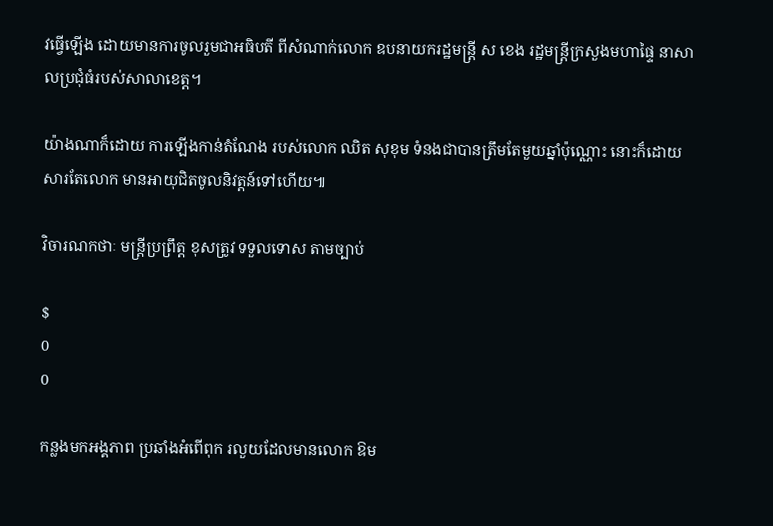វធ្វើឡើង ដោយមានការចូលរួមជាអធិបតី ពីសំណាក់លោក ឧបនាយករដ្ឋមន្រ្តី ស ខេង រដ្ឋមន្រ្តីក្រសួងមហាផ្ទៃ នាសាលប្រជុំធំរបស់សាលាខេត្ត។

យ៉ាងណាក៏ដោយ ការឡើងកាន់តំណែង របស់លោក ឈិត សុខុម ទំនងជាបានត្រឹមតែមួយឆ្នាំប៉ុណ្ណោះ នោះក៏ដោយសារតែលោក មានអាយុជិតចូលនិវត្តន៍ទៅហើយ៕

វិចារណកថាៈ មន្រ្តីប្រព្រឹត្ត ខុសត្រូវ ទទួលទោស តាមច្បាប់

$
0
0

កន្លងមកអង្គភាព ប្រឆាំងអំពើពុក រលួយដែលមានលោក ឱម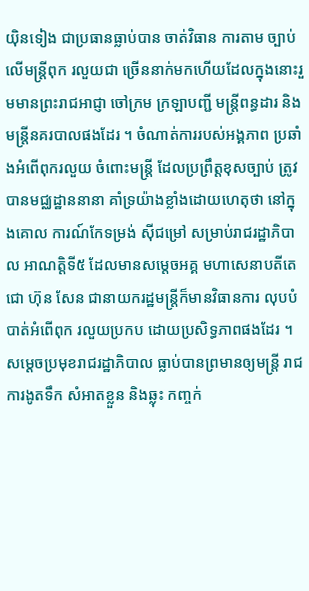យ៉ិនទៀង ជាប្រធានធ្លាប់បាន ចាត់វិធាន ការតាម ច្បាប់លើមន្រ្តីពុក រលួយជា ច្រើននាក់មកហើយដែលក្នុងនោះរួមមានព្រះរាជអាជ្ញា ចៅក្រម ក្រឡាបញ្ជី មន្រ្តីពន្ធដារ និង មន្រ្តីនគរបាលផងដែរ ។ ចំណាត់ការរបស់អង្គភាព ប្រឆាំងអំពើពុករលួយ ចំពោះមន្រ្តី ដែលប្រព្រឹត្តខុសច្បាប់ ត្រូវបានមជ្ឈដ្ឋាននានា គាំទ្រយ៉ាងខ្លាំងដោយហេតុថា នៅក្នុងគោល ការណ៍កែទម្រង់ ស៊ីជម្រៅ សម្រាប់រាជរដ្ឋាភិបាល អាណត្តិទី៥ ដែលមានសម្តេចអគ្គ មហាសេនាបតីតេជោ ហ៊ុន សែន ជានាយករដ្ឋមន្ត្រីក៏មានវិធានការ លុបបំបាត់អំពើពុក រលួយប្រកប ដោយប្រសិទ្ធភាពផងដែរ ។ សម្តេចប្រមុខរាជរដ្ឋាភិបាល ធ្លាប់បានព្រមានឲ្យមន្រ្តី រាជការងូតទឹក សំអាតខ្លួន និងឆ្លុះ កញ្ចក់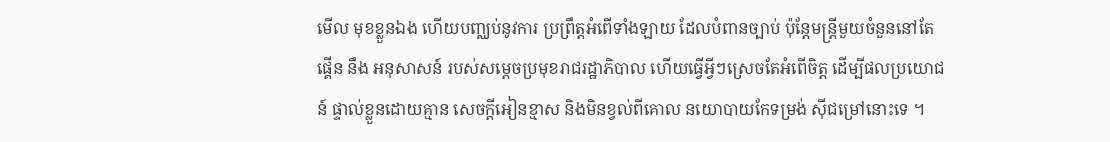មើល មុខខ្លួនឯង ហើយបញ្ឈប់នូវការ ប្រព្រឹត្តអំពើទាំងឡាយ ដែលបំពានច្បាប់ ប៉ុន្តែមន្រ្តីមួយចំនួននៅតែផ្គើន នឹង អនុសាសន៍ របស់សម្តេចប្រមុខរាជរដ្ឋាភិបាល ហើយធ្វើអ្វីៗស្រេចតែអំពើចិត្ត ដើម្បីផលប្រយោជន៍ ផ្ទាល់ខ្លួនដោយគ្មាន សេចក្តីអៀនខ្មាស និងមិនខ្វល់ពីគោល នយោបាយកែទម្រង់ ស៊ីជម្រៅនោះទេ ។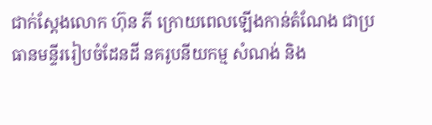ជាក់ស្តែងលោក ហ៊ុន ភី ក្រោយពេលឡើងកាន់តំណែង ជាប្រធានមន្ទីររៀបចំដែនដី នគរូបនីយកម្ម សំណង់ និង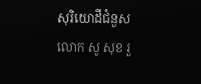សុរិយោដីជំនួសលោក សូ សុខ រួ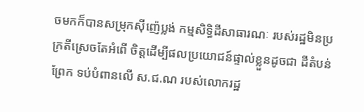ចមកក៏បានសម្រុកស៊ីញ៉េប្លង់ កម្មសិទ្ធិដីសាធារណៈ របស់រដ្ឋមិនប្រក្រតីស្រេចតែអំពើ ចិត្តដើម្បីផលប្រយោជន៍ផ្ទាល់ខ្លួនដូចជា ដីតំបន់ព្រែក ទប់បំពានលើ ស.ជ.ណ របស់លោករដ្ឋ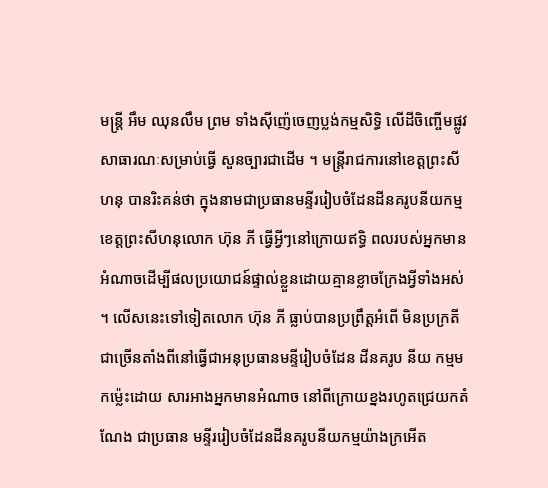មន្រ្តី អឹម ឈុនលឹម ព្រម ទាំងស៊ីញ៉េចេញប្លង់កម្មសិទ្ធិ លើដីចិញ្ចើមផ្លូវ សាធារណៈសម្រាប់ធ្វើ សួនច្បារជាដើម ។ មន្រ្តីរាជការនៅខេត្តព្រះសីហនុ បានរិះគន់ថា ក្នុងនាមជាប្រធានមន្ទីររៀបចំដែនដីនគរូបនីយកម្មខេត្តព្រះសីហនុលោក ហ៊ុន ភី ធ្វើអ្វីៗនៅក្រោយឥទ្ធិ ពលរបស់អ្នកមានអំណាចដើម្បីផលប្រយោជន៍ផ្ទាល់ខ្លួនដោយគ្មានខ្លាចក្រែងអ្វីទាំងអស់ ។ លើសនេះទៅទៀតលោក ហ៊ុន ភី ធ្លាប់បានប្រព្រឹត្តអំពើ មិនប្រក្រតីជាច្រើនតាំងពីនៅធ្វើជាអនុប្រធានមន្ទីរៀបចំដែន ដីនគរូប នីយ កម្មមកម្ល៉េះដោយ សារអាងអ្នកមានអំណាច នៅពីក្រោយខ្នងរហូតជ្រេយកតំណែង ជាប្រធាន មន្ទីររៀបចំដែនដីនគរូបនីយកម្មយ៉ាងក្រអើត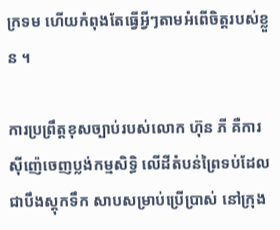ក្រទម ហើយកំពុងតែធ្វើអ្វីៗតាមអំពើចិត្តរបស់ខ្លួន ។

ការប្រព្រឹត្តខុសច្បាប់របស់លោក ហ៊ុន ភី គឺការស៊ីញ៉េចេញប្លង់កម្មសិទ្ធិ លើដីតំបន់ព្រៃទប់ដែល ជាបឹងស្តុកទឹក សាបសម្រាប់ប្រើប្រាស់ នៅក្រុង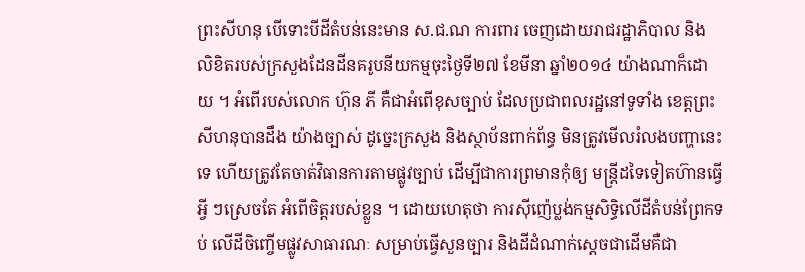ព្រះសីហនុ បើទោះបីដីតំបន់នេះមាន ស.ជ.ណ ការពារ ចេញដោយរាជរដ្ឋាភិបាល និង លិខិតរបស់ក្រសួងដែនដីនគរូបនីយកម្មចុះថ្ងៃទី២៧ ខែមីនា ឆ្នាំ២០១៤ យ៉ាងណាក៏ដោយ ។ អំពើរបស់លោក ហ៊ុន ភី គឺជាអំពើខុសច្បាប់ ដែលប្រជាពលរដ្ឋនៅទូទាំង ខេត្តព្រះសីហនុបានដឹង យ៉ាងច្បាស់ ដូច្នេះក្រសួង និងស្ថាប័នពាក់ព័ន្ធ មិនត្រូវមើលរំលងបញ្ហានេះទេ ហើយត្រូវតែចាត់វិធានការតាមផ្លូវច្បាប់ ដើម្បីជាការព្រមានកុំឲ្យ មន្រ្តីដទៃទៀតហ៊ានធ្វើអ្វី ៗស្រេចតែ អំពើចិត្តរបស់ខ្លួន ។ ដោយហេតុថា ការស៊ីញ៉េប្លង់កម្មសិទ្ធិលើដីតំបន់ព្រែកទប់ លើដីចិញ្ចើមផ្លូវសាធារណៈ សម្រាប់ធ្វើសួនច្បារ និងដីដំណាក់ស្តេចជាដើមគឺជា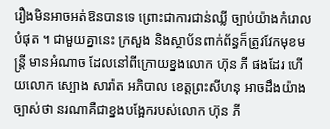រឿងមិនអាចអត់ឱនបានទេ ព្រោះជាការជាន់ឈ្លី ច្បាប់យ៉ាងកំរោល បំផុត ។ ជាមួយគ្នានេះ ក្រសួង និងស្ថាប័នពាក់ព័ន្ធក៏ត្រូវវែកមុខមន្រ្តី មានអំណាច ដែលនៅពីក្រោយខ្នងលោក ហ៊ុន ភី ផងដែរ ហើយលោក ស្បោង សារ៉ាត អភិបាល ខេត្តព្រះសីហនុ អាចដឹងយ៉ាងច្បាស់ថា នរណាគឺជាខ្នងបង្អែករបស់លោក ហ៊ុន ភី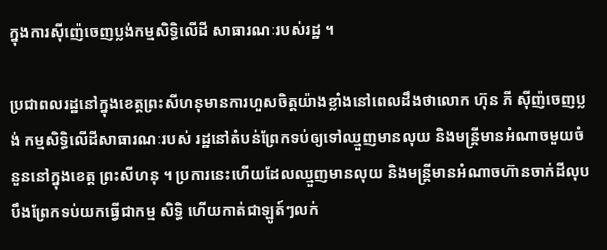ក្នុងការស៊ីញ៉េចេញប្លង់កម្មសិទ្ធិលើដី សាធារណៈរបស់រដ្ឋ ។

ប្រជាពលរដ្ឋនៅក្នុងខេត្តព្រះសីហនុមានការហួសចិត្តយ៉ាងខ្លាំងនៅពេលដឹងថាលោក ហ៊ុន ភី ស៊ីញ៉ចេញប្លង់ កម្មសិទ្ធិលើដីសាធារណៈរបស់ រដ្ឋនៅតំបន់ព្រែកទប់ឲ្យទៅឈ្មួញមានលុយ និងមន្រ្តីមានអំណាចមួយចំនួននៅក្នុងខេត្ត ព្រះសីហនុ ។ ប្រការនេះហើយដែលឈ្មួញមានលុយ និងមន្រ្តីមានអំណាចហ៊ានចាក់ដីលុបបឹងព្រែកទប់យកធ្វើជាកម្ម សិទ្ធិ ហើយកាត់ជាឡូត៍ៗលក់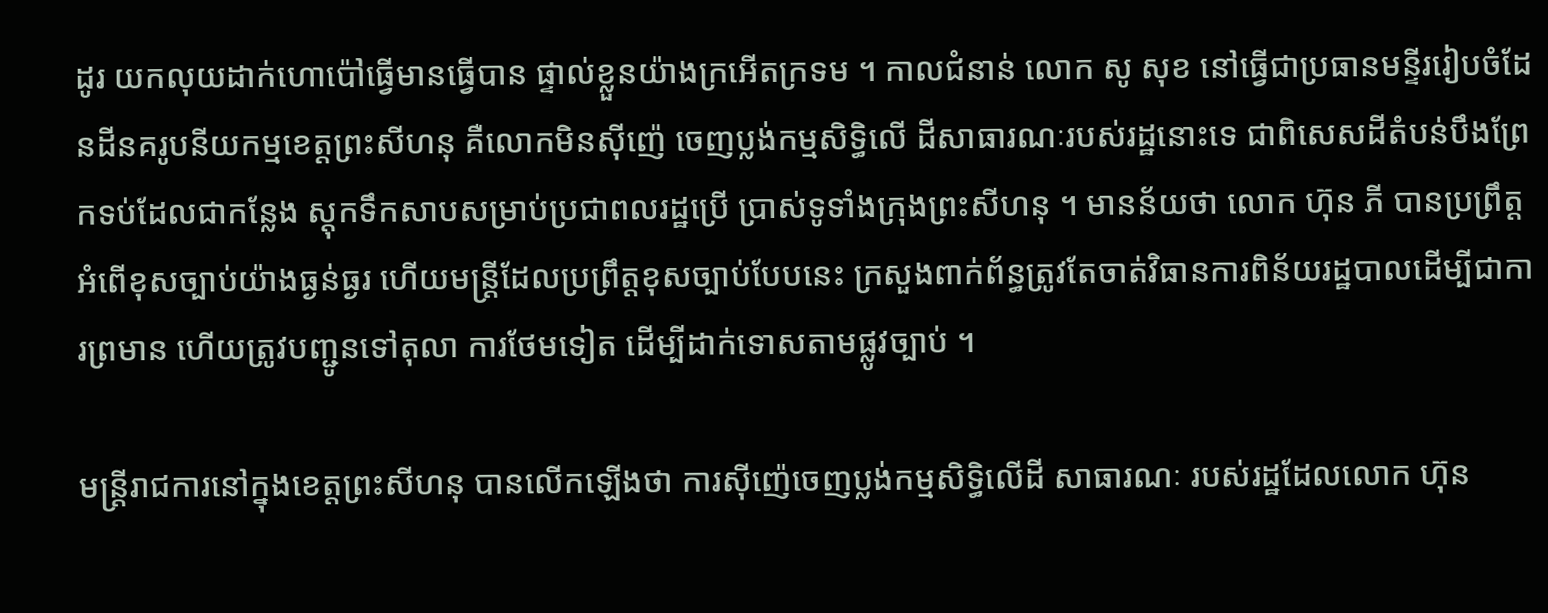ដូរ យកលុយដាក់ហោប៉ៅធ្វើមានធ្វើបាន ផ្ទាល់ខ្លួនយ៉ាងក្រអើតក្រទម ។ កាលជំនាន់ លោក សូ សុខ នៅធ្វើជាប្រធានមន្ទីររៀបចំដែនដីនគរូបនីយកម្មខេត្តព្រះសីហនុ គឺលោកមិនស៊ីញ៉េ ចេញប្លង់កម្មសិទ្ធិលើ ដីសាធារណៈរបស់រដ្ឋនោះទេ ជាពិសេសដីតំបន់បឹងព្រែកទប់ដែលជាកន្លែង ស្តុកទឹកសាបសម្រាប់ប្រជាពលរដ្ឋប្រើ ប្រាស់ទូទាំងក្រុងព្រះសីហនុ ។ មានន័យថា លោក ហ៊ុន ភី បានប្រព្រឹត្តអំពើខុសច្បាប់យ៉ាងធ្ងន់ធ្ងរ ហើយមន្រ្តីដែលប្រព្រឹត្តខុសច្បាប់បែបនេះ ក្រសួងពាក់ព័ន្ធត្រូវតែចាត់វិធានការពិន័យរដ្ឋបាលដើម្បីជាការព្រមាន ហើយត្រូវបញ្ជូនទៅតុលា ការថែមទៀត ដើម្បីដាក់ទោសតាមផ្លូវច្បាប់ ។

មន្រ្តីរាជការនៅក្នុងខេត្តព្រះសីហនុ បានលើកឡើងថា ការស៊ីញ៉េចេញប្លង់កម្មសិទ្ធិលើដី សាធារណៈ របស់រដ្ឋដែលលោក ហ៊ុន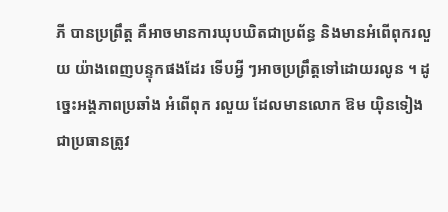ភី បានប្រព្រឹត្ត គឺអាចមានការឃុបឃិតជាប្រព័ន្ធ និងមានអំពើពុករលួយ យ៉ាងពេញបន្ទុកផងដែរ ទើបអ្វី ៗអាចប្រព្រឹត្តទៅដោយរលូន ។ ដូច្នេះអង្គភាពប្រឆាំង អំពើពុក រលួយ ដែលមានលោក ឱម យ៉ិនទៀង ជាប្រធានត្រូវ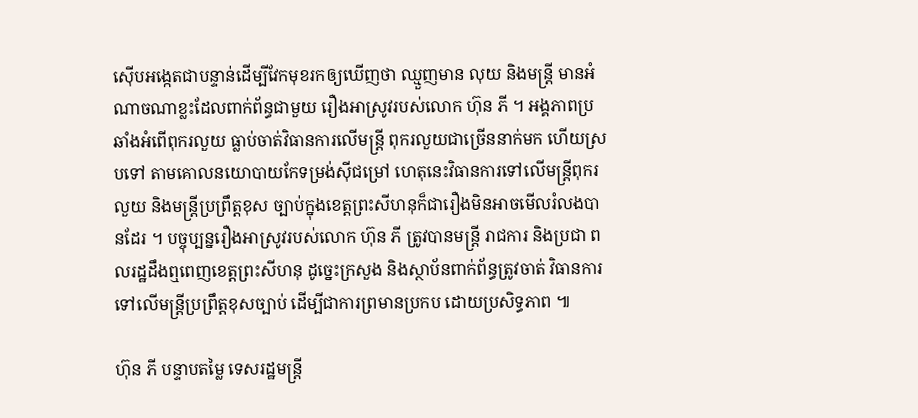ស៊ើបអង្កេតជាបន្ទាន់ដើម្បីវែកមុខរកឲ្យឃើញថា ឈ្មួញមាន លុយ និងមន្រ្តី មានអំណាចណាខ្លះដែលពាក់ព័ន្ធជាមួយ រឿងអាស្រូវរបស់លោក ហ៊ុន ភី ។ អង្គភាពប្រឆាំងអំពើពុករលួយ ធ្លាប់ចាត់វិធានការលើមន្រ្តី ពុករលួយជាច្រើននាក់មក ហើយស្របទៅ តាមគោលនយោបាយកែទម្រង់ស៊ីជម្រៅ ហេតុនេះវិធានការទៅលើមន្រ្តីពុករលួយ និងមន្រ្តីប្រព្រឹត្តខុស ច្បាប់ក្នុងខេត្តព្រះសីហនុក៏ជារឿងមិនអាចមើលរំលងបានដែរ ។ បច្ចុប្បន្នរឿងអាស្រូវរបស់លោក ហ៊ុន ភី ត្រូវបានមន្រ្តី រាជការ និងប្រជា ពលរដ្ឋដឹងឮពេញខេត្តព្រះសីហនុ ដូច្នេះក្រសួង និងស្ថាប័នពាក់ព័ន្ធត្រូវចាត់ វិធានការទៅលើមន្រ្តីប្រព្រឹត្តខុសច្បាប់ ដើម្បីជាការព្រមានប្រកប ដោយប្រសិទ្ធភាព ៕

ហ៊ុន ភី បន្ទាបតម្លៃ ទេសរដ្ឋមន្ដ្រី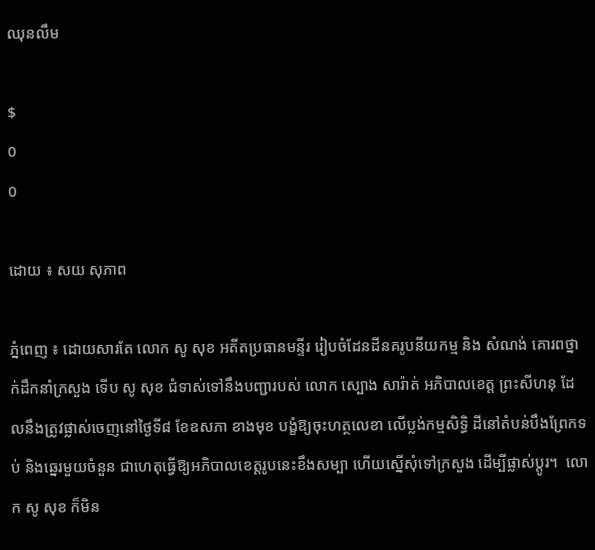ឈុនលឹម

$
0
0

ដោយ ៖ សយ សុភាព

ភ្នំពេញ ៖ ដោយសារតែ លោក សូ សុខ អតីតប្រធានមន្ទីរ រៀបចំដែនដីនគរូបនីយកម្ម និង សំណង់ គោរពថ្នាក់ដឹកនាំក្រសួង ទើប សូ សុខ ជំទាស់ទៅនឹងបញ្ជារបស់ លោក ស្បោង សារ៉ាត់ អភិបាលខេត្ដ ព្រះសីហនុ ដែលនឹងត្រូវផ្លាស់ចេញនៅថ្ងៃទី៨ ខែឧសភា ខាងមុខ បង្ខំឱ្យចុះហត្ថលេខា លើប្លង់កម្មសិទ្ធិ ដីនៅតំបន់បឹងព្រែកទប់ និងឆ្នេរមួយចំនួន ជាហេតុធ្វើឱ្យអភិបាលខេត្ដរូបនេះខឹងសម្បា ហើយស្នើសុំទៅក្រសួង ដើម្បីផ្លាស់ប្ដូរ។  លោក សូ សុខ ក៏មិន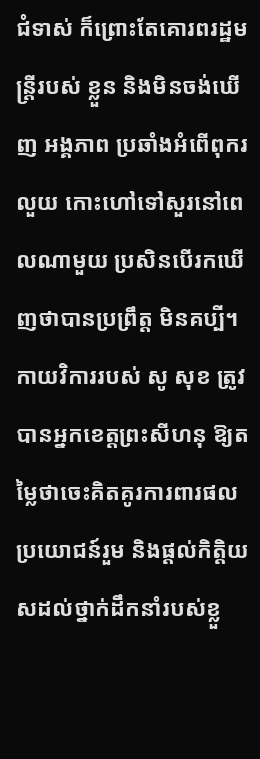ជំទាស់ ក៏ព្រោះតែគោរពរដ្ឋមន្ដ្រីរបស់ ខ្លួន និងមិនចង់ឃើញ អង្គភាព ប្រឆាំងអំពើពុករលួយ កោះហៅទៅសួរនៅពេលណាមួយ ប្រសិនបើរកឃើញថាបានប្រព្រឹត្ដ មិនគប្បី។ កាយវិការរបស់ សូ សុខ ត្រូវបានអ្នកខេត្ដព្រះសីហនុ ឱ្យតម្លៃថាចេះគិតគូរការពារផល ប្រយោជន៍រួម និងផ្ដល់កិត្ដិយសដល់ថ្នាក់ដឹកនាំរបស់ខ្លួ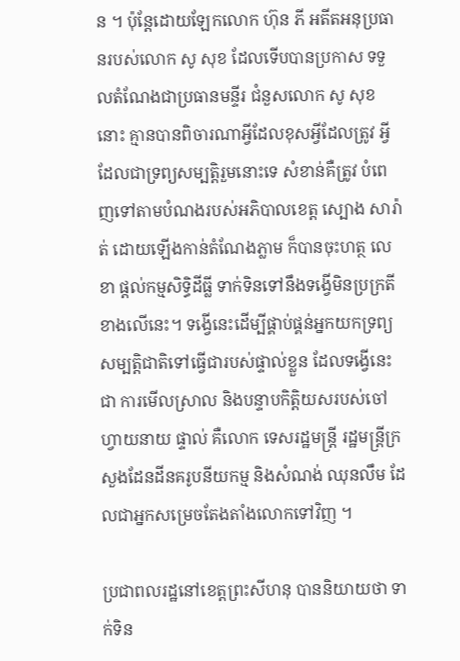ន ។ ប៉ុន្ដែដោយឡែកលោក ហ៊ុន ភី អតីតអនុប្រធានរបស់លោក សូ សុខ ដែលទើបបានប្រកាស ទទួលតំណែងជាប្រធានមន្ទីរ ជំនួសលោក សូ សុខនោះ គ្មានបានពិចារណាអ្វីដែលខុសអ្វីដែលត្រូវ អ្វីដែលជាទ្រព្យសម្បត្ដិរួមនោះទេ សំខាន់គឺត្រូវ បំពេញទៅតាមបំណងរបស់អភិបាលខេត្ដ ស្បោង សារ៉ាត់ ដោយឡើងកាន់តំណែងភ្លាម ក៏បានចុះហត្ថ លេខា ផ្ដល់កម្មសិទ្ធិដីធ្លី ទាក់ទិនទៅនឹងទង្វើមិនប្រក្រតីខាងលើនេះ។ ទង្វើនេះដើម្បីផ្គាប់ផ្គន់អ្នកយកទ្រព្យ សម្បត្ដិជាតិទៅធ្វើជារបស់ផ្ទាល់ខ្លួន ដែលទង្វើនេះជា ការមើលស្រាល និងបន្ទាបកិត្ដិយសរបស់ចៅហ្វាយនាយ ផ្ទាល់ គឺលោក ទេសរដ្ឋមន្ដ្រី រដ្ឋមន្ដ្រីក្រសួងដែនដីនគរូបនីយកម្ម និងសំណង់ ឈុនលឹម ដែលជាអ្នកសម្រេចតែងតាំងលោកទៅវិញ ។

ប្រជាពលរដ្ឋនៅខេត្ដព្រះសីហនុ បាននិយាយថា ទាក់ទិន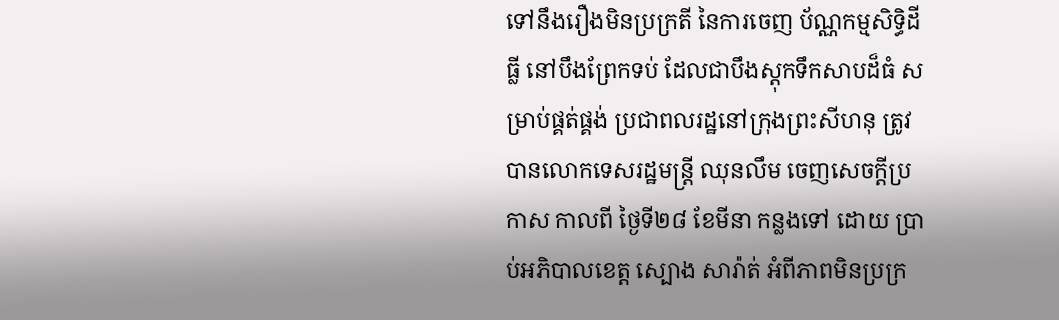ទៅនឹងរឿងមិនប្រក្រតី នៃការចេញ ប័ណ្ណកម្មសិទ្ធិដីធ្លី នៅបឹងព្រែកទប់ ដែលជាបឹងស្ដុកទឹកសាបដ៏ធំ សម្រាប់ផ្គត់ផ្គង់ ប្រជាពលរដ្ឋនៅក្រុងព្រះសីហនុ ត្រូវបានលោកទេសរដ្ឋមន្ដ្រី ឈុនលឹម ចេញសេចក្ដីប្រកាស កាលពី ថ្ងៃទី២៨ ខែមីនា កន្លងទៅ ដោយ ប្រាប់អភិបាលខេត្ដ ស្បោង សារ៉ាត់ អំពីភាពមិនប្រក្រ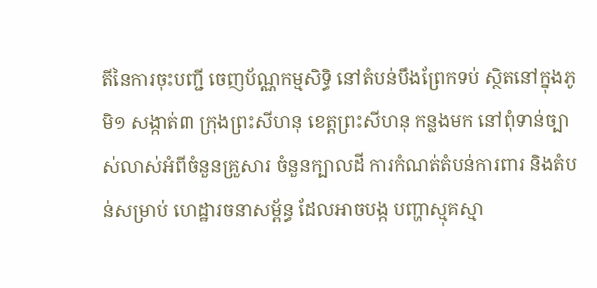តីនៃការចុះបញ្ជី ចេញប័ណ្ណកម្មសិទ្ធិ នៅតំបន់បឹងព្រែកទប់ ស្ថិតនៅក្នុងភូមិ១ សង្កាត់៣ ក្រុងព្រះសីហនុ ខេត្ដព្រះសីហនុ កន្លងមក នៅពុំទាន់ច្បាស់លាស់អំពីចំនួនគ្រួសារ ចំនួនក្បាលដី ការកំណត់តំបន់ការពារ និងតំបន់សម្រាប់ ហេដ្ឋារចនាសម្ព័ន្ធ ដែលអាចបង្ក បញ្ហាស្មុគស្មា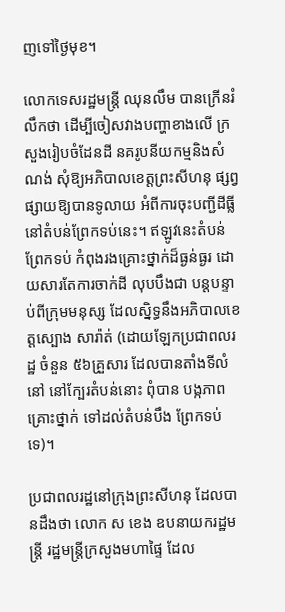ញទៅថ្ងៃមុខ។

លោកទេសរដ្ឋមន្ដ្រី ឈុនលឹម បានក្រើនរំលឹកថា ដើម្បីចៀសវាងបញ្ហាខាងលើ ក្រសួងរៀបចំដែនដី នគរូបនីយកម្មនិងសំណង់ សុំឱ្យអភិបាលខេត្ដព្រះសីហនុ ផ្សព្វផ្សាយឱ្យបានទូលាយ អំពីការចុះបញ្ជីដីធ្លី នៅតំបន់ព្រែកទប់នេះ។ ឥឡូវនេះតំបន់ព្រែកទប់ កំពុងរងគ្រោះថ្នាក់ដ៏ធ្ងន់ធ្ងរ ដោយសារតែការចាក់ដី លុបបឹងជា បន្ដបន្ទាប់ពីក្រុមមនុស្ស ដែលស្និទ្ធនឹងអភិបាលខេត្ដស្បោង សារ៉ាត់ (ដោយឡែកប្រជាពលរដ្ឋ ចំនួន ៥៦គ្រួសារ ដែលបានតាំងទីលំនៅ នៅក្បែរតំបន់នោះ ពុំបាន បង្កភាពគ្រោះថ្នាក់ ទៅដល់តំបន់បឹង ព្រែកទប់ទេ)។

ប្រជាពលរដ្ឋនៅក្រុងព្រះសីហនុ ដែលបានដឹងថា លោក ស ខេង ឧបនាយករដ្ឋមន្ដ្រី រដ្ឋមន្ដ្រីក្រសួងមហាផ្ទៃ ដែល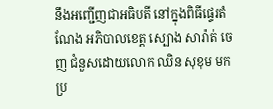នឹងអញ្ជើញជាអធិបតី នៅក្នុងពិធីផ្ទេរតំណែង អភិបាលខេត្ដ ស្បោង សារ៉ាត់ ចេញ ជំនួសដោយលោក ឈិន សុខុម មកប្រ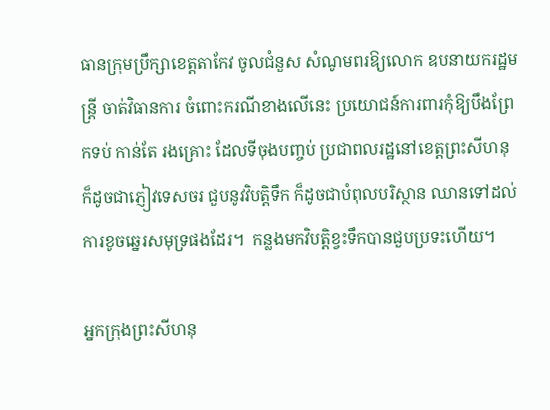ធានក្រុមប្រឹក្សាខេត្ដតាកែវ ចូលជំនួស សំណូមពរឱ្យលោក ឧបនាយករដ្ឋមន្ដ្រី ចាត់វិធានការ ចំពោះករណីខាងលើនេះ ប្រយោជន៍ការពារកុំឱ្យបឹងព្រែកទប់ កាន់តែ រងគ្រោះ ដែលទីចុងបញ្ចប់ ប្រជាពលរដ្ឋនៅខេត្ដព្រះសីហនុ ក៏ដូចជាភ្ញៀវទេសចរ ជួបនូវវិបត្ដិទឹក ក៏ដូចជាបំពុលបរិស្ថាន ឈានទៅដល់ការខូចឆ្នេរសមុទ្រផងដែរ។  កន្លងមកវិបត្ដិខ្វះទឹកបានជួបប្រទះហើយ។

អ្នកក្រុងព្រះសីហនុ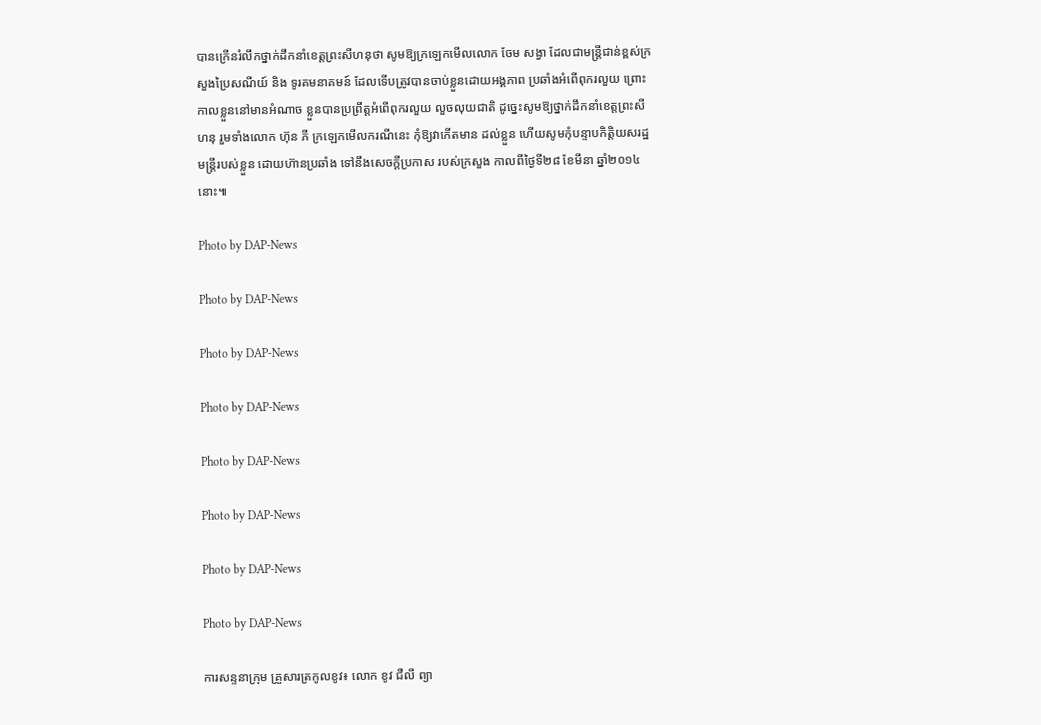បានក្រើនរំលឹកថ្នាក់ដឹកនាំខេត្ដព្រះសីហនុថា សូមឱ្យក្រឡេកមើលលោក ចែម សង្វា ដែលជាមន្ដ្រីជាន់ខ្ពស់ក្រសួងប្រៃសណីយ៍ និង ទូរគមនាគមន៍ ដែលទើបត្រូវបានចាប់ខ្លួនដោយអង្គភាព ប្រឆាំងអំពើពុករលួយ ព្រោះកាលខ្លួននៅមានអំណាច ខ្លួនបានប្រព្រឹត្ដអំពើពុករលួយ លួចលុយជាតិ ដូច្នេះសូមឱ្យថ្នាក់ដឹកនាំខេត្ដព្រះសីហនុ រួមទាំងលោក ហ៊ុន ភី ក្រឡេកមើលករណីនេះ កុំឱ្យវាកើតមាន ដល់ខ្លួន ហើយសូមកុំបន្ទាបកិត្ដិយសរដ្ឋមន្ដ្រីរបស់ខ្លួន ដោយហ៊ានប្រឆាំង ទៅនឹងសេចក្ដីប្រកាស របស់ក្រសួង កាលពីថ្ងៃទី២៨ ខែមីនា ឆ្នាំ២០១៤នោះ៕

Photo by DAP-News

Photo by DAP-News

Photo by DAP-News

Photo by DAP-News

Photo by DAP-News

Photo by DAP-News

Photo by DAP-News

Photo by DAP-News

ការសន្ទនាក្រុម គ្រួសារត្រកូលខូវ៖ លោក ខូវ ជឺលី ព្យា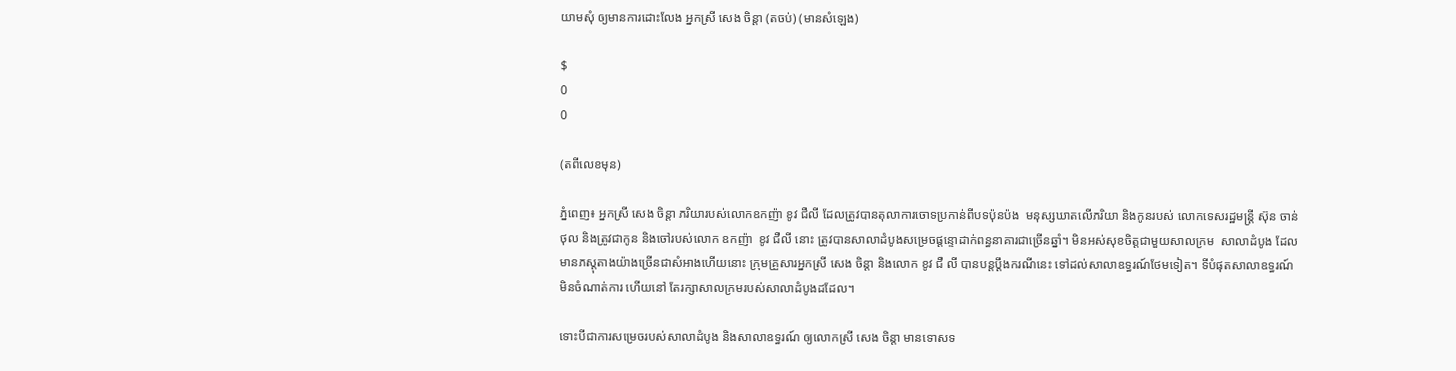យាមសុំ ឲ្យមានការដោះលែង អ្នកស្រី សេង ចិន្តា (តចប់) (មានសំឡេង)

$
0
0

(តពីលេខមុន)

ភ្នំពេញ៖ អ្នកស្រី សេង ចិន្តា ភរិយារបស់លោកឧកញ៉ា ខូវ ជឺលី ដែលត្រូវបានតុលាការចោទប្រកាន់ពីបទប៉ុនប៉ង  មនុស្សឃាតលើភរិយា និងកូនរបស់ លោកទេសរដ្ឋមន្រ្តី ស៊ុន ចាន់ថុល និងត្រូវជាកូន និងចៅរបស់លោក ឧកញ៉ា  ខូវ ជឺលី នោះ ត្រូវបានសាលាដំបូងសម្រេចផ្តន្ទោដាក់ពន្ធនាគារជាច្រើនឆ្នាំ។ មិនអស់សុខចិត្តជាមួយសាលក្រម  សាលាដំបូង ដែលមានភស្តុតាងយ៉ាងច្រើនជាសំអាងហើយនោះ ក្រុមគ្រួសារអ្នកស្រី សេង ចិន្តា និងលោក ខូវ ជឺ លី បានបន្តប្តឹងករណីនេះ ទៅដល់សាលាឧទ្ធរណ៍ថែមទៀត។ ទីបំផុតសាលាឧទ្ធរណ៍ មិនចំណាត់ការ ហើយនៅ តែរក្សាសាលក្រមរបស់សាលាដំបូងដដែល។

ទោះបីជាការសម្រេចរបស់សាលាដំបូង និងសាលាឧទ្ធរណ៍ ឲ្យលោកស្រី សេង ចិន្តា មានទោសទ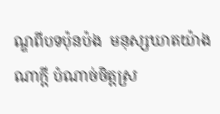ណ្ឌពីបទប៉ុនប៉ង  មនុស្សឃាតយ៉ាងណាក្តី បំណាច់ចិត្តស្រ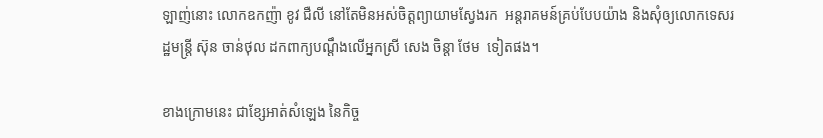ឡាញ់នោះ លោកឧកញ៉ា ខូវ ជឺលី នៅតែមិនអស់ចិត្តព្យាយាមស្វែងរក  អន្តរាគមន៍គ្រប់បែបយ៉ាង និងសុំឲ្យលោកទេសរដ្ឋមន្រ្តី ស៊ុន ចាន់ថុល ដកពាក្យបណ្តឹងលើអ្នកស្រី សេង ចិន្តា ថែម  ទៀតផង។

ខាងក្រោមនេះ ជាខ្សែអាត់សំឡេង នៃកិច្ច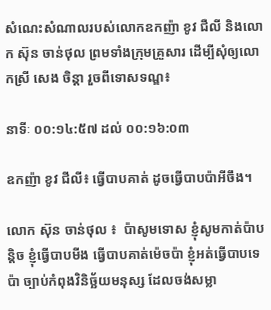សំណេះសំណាលរបស់លោកឧកញ៉ា ខូវ ជឺលី និងលោក ស៊ុន ចាន់ថុល ព្រមទាំងក្រុមគ្រួសារ ដើម្បីសុំឲ្យលោកស្រី សេង ចិន្តា រួចពីទោសទណ្ឌ៖

នាទីៈ ០០:១៤:៥៧ ដល់ ០០:១៦:០៣

ឧកញ៉ា ខូវ ជីលី៖ ធ្វើបាបគាត់ ដូចធ្វើបាបប៉ាអីចឹង។

លោក ស៊ុន ចាន់ថុល ៖  ប៉ាសូមទោស ខ្ញុំសូមកាត់ប៉ាបន្តិច ខ្ញុំធ្វើបាបមីង ធ្វើបាបគាត់ម៉េចប៉ា ខ្ញុំអត់ធ្វើបាបទេ ប៉ា ច្បាប់កំពុងវិនិច្ឆ័យមនុស្ស ដែលចង់សម្លា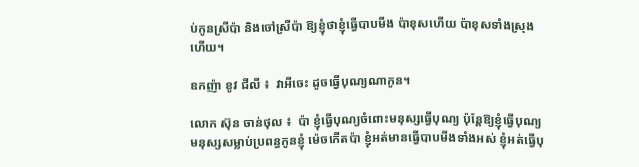ប់កូនស្រីប៉ា និងចៅស្រីប៉ា ឱ្យខ្ញុំថាខ្ញុំធ្វើបាបមីង ប៉ាខុសហើយ ប៉ាខុសទាំងស្រុងហើយ។

ឧកញ៉ា ខូវ ជីលី ៖  វាអីចេះ ដូចធ្វើបុណ្យណាកូន។

លោក ស៊ុន ចាន់ថុល ៖  ប៉ា ខ្ញុំធ្វើបុណ្យចំពោះមនុស្សធ្វើបុណ្យ ប៉ុន្តែឱ្យខ្ញុំធ្វើបុណ្យ មនុស្សសម្លាប់ប្រពន្ធកូនខ្ញុំ ម៉េចកើតប៉ា ខ្ញុំអត់មានធ្វើបាបមីងទាំងអស់ ខ្ញុំអត់ធ្វើបុ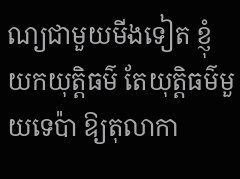ណ្យជាមួយមីងទៀត ខ្ញុំយកយុត្តិធម៌ តែយុត្តិធម៌មួយទេប៉ា ឱ្យតុលាកា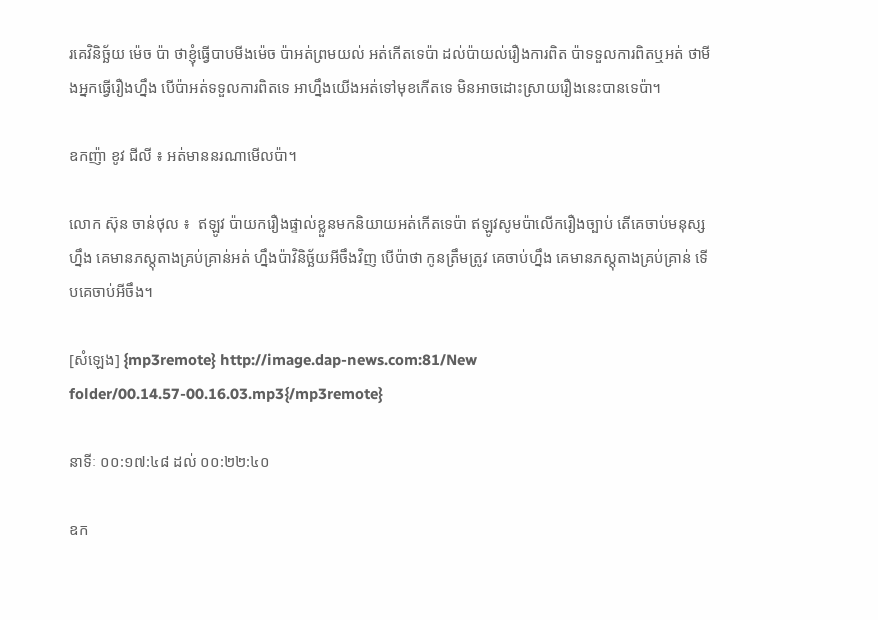រគេវិនិច្ឆ័យ ម៉េច ប៉ា ថាខ្ញុំធ្វើបាបមីងម៉េច ប៉ាអត់ព្រមយល់ អត់កើតទេប៉ា ដល់ប៉ាយល់រឿងការពិត ប៉ាទទួលការពិតឬអត់ ថាមីងអ្នកធ្វើរឿងហ្នឹង បើប៉ាអត់ទទួលការពិតទេ អាហ្នឹងយើងអត់ទៅមុខកើតទេ មិនអាចដោះស្រាយរឿងនេះបានទេប៉ា។

ឧកញ៉ា ខូវ ជីលី ៖ អត់មាននរណាមើលប៉ា។

លោក ស៊ុន ចាន់ថុល ៖  ឥឡូវ ប៉ាយករឿងផ្ទាល់ខ្លួនមកនិយាយអត់កើតទេប៉ា ឥឡូវសូមប៉ាលើករឿងច្បាប់ តើគេចាប់មនុស្សហ្នឹង គេមានភស្តុតាងគ្រប់គ្រាន់អត់ ហ្នឹងប៉ាវិនិច្ឆ័យអីចឹងវិញ បើប៉ាថា កូនត្រឹមត្រូវ គេចាប់ហ្នឹង គេមានភស្តុតាងគ្រប់គ្រាន់ ទើបគេចាប់អីចឹង។

[សំឡេង] {mp3remote} http://image.dap-news.com:81/New folder/00.14.57-00.16.03.mp3{/mp3remote}

នាទីៈ ០០:១៧:៤៨ ដល់ ០០:២២:៤០

ឧក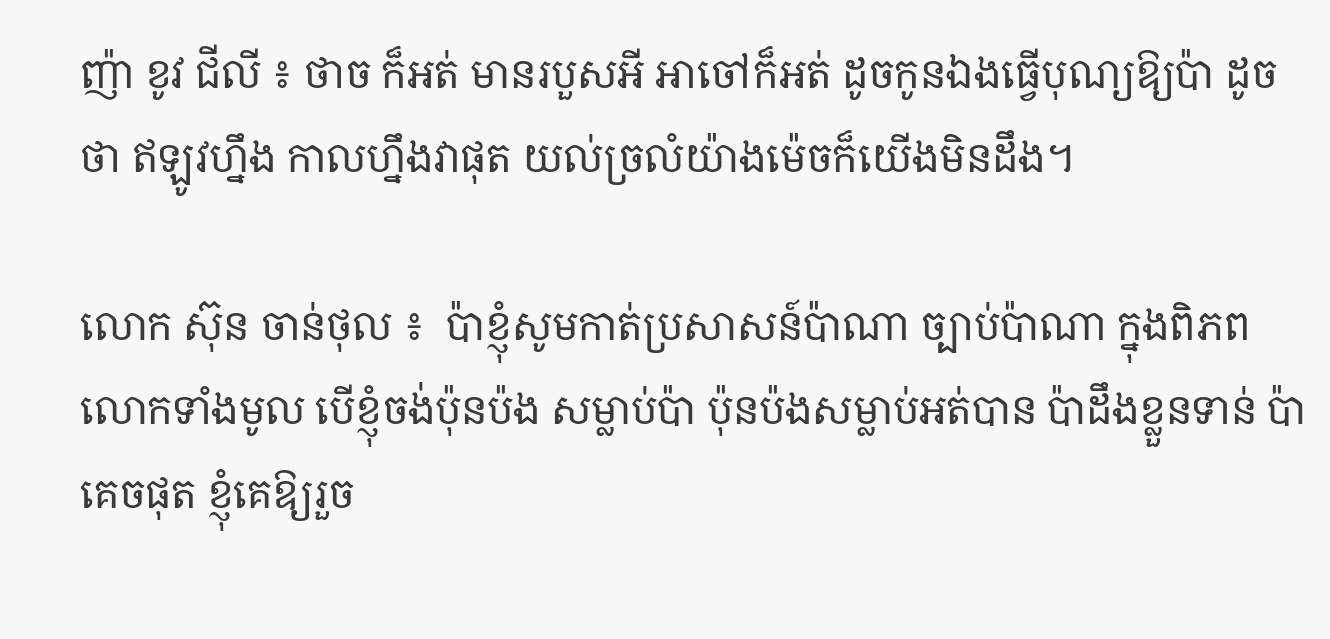ញ៉ា ខូវ ជីលី ៖ ថាច ក៏អត់ មានរបួសអី អាចៅក៏អត់ ដូចកូនឯងធ្វើបុណ្យឱ្យប៉ា ដូចថា ឥឡូវហ្នឹង កាលហ្នឹងវាផុត យល់ច្រលំយ៉ាងម៉េចក៏យើងមិនដឹង។

លោក ស៊ុន ចាន់ថុល ៖  ប៉ាខ្ញុំសូមកាត់ប្រសាសន៍ប៉ាណា ច្បាប់ប៉ាណា ក្នុងពិភពលោកទាំងមូល បើខ្ញុំចង់ប៉ុនប៉ង សម្លាប់ប៉ា ប៉ុនប៉ងសម្លាប់អត់បាន ប៉ាដឹងខ្លួនទាន់ ប៉ាគេចផុត ខ្ញុំគេឱ្យរួច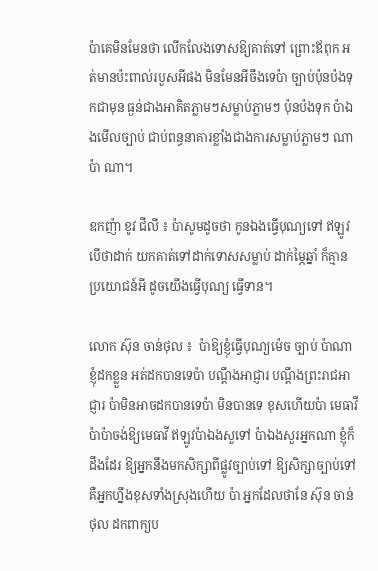ប៉ាគេមិនមែនថា លើកលែងទោសឱ្យគាត់ទៅ ព្រោះឪពុក អត់មានប៉ះពាល់របួសអីផង មិនមែនអីចឹងទេប៉ា ច្បាប់ប៉ុនប៉ងទុកជាមុន ធ្ងន់ជាងអាគិតភ្លាមៗសម្លាប់ភ្លាមៗ ប៉ុនប៉ងទុក ប៉ាឯងមើលច្បាប់ ជាប់ពន្ធនាគារខ្លាំងជាងការសម្លាប់ភ្លាមៗ ណាប៉ា ណា។

ឧកញ៉ា ខូវ ជីលី ៖ ប៉ាសូមដូចថា កូនឯងធ្វើបុណ្យទៅ ឥឡូវបើថាដាក់ យកគាត់ទៅដាក់ទោសសម្លាប់ ដាក់ម្ភៃឆ្នាំ ក៏គ្មានប្រយោជន៍អី ដូចយើងធ្វើបុណ្យ ធ្វើទាន។

លោក ស៊ុន ចាន់ថុល ៖  ប៉ាឱ្យខ្ញុំធ្វើបុណ្យម៉េច ច្បាប់ ប៉ាណា ខ្ញុំដកខ្លួន អត់ដកបានទេប៉ា បណ្តឹងអាជ្ញារ បណ្តឹងព្រះរាជអាជ្ញារ ប៉ាមិនអាចដកបានទេប៉ា មិនបានទេ ខុសហើយប៉ា មេធាវី ប៉ាប៉ាចង់ឱ្យមេធាវី ឥឡូវប៉ាឯងសួទៅ ប៉ាឯងសួរអ្នកណា ខ្ញុំក៏ដឹងដែរ ឱ្យអ្នកនឹងមកសិក្សាពីផ្លូវច្បាប់ទៅ ឱ្យសិក្សាច្បាប់ទៅគឺអ្នកហ្នឹងខុសទាំងស្រុងហើយ ប៉ា អ្នកដែលថានែ ស៊ុន ចាន់ថុល ដកពាក្យប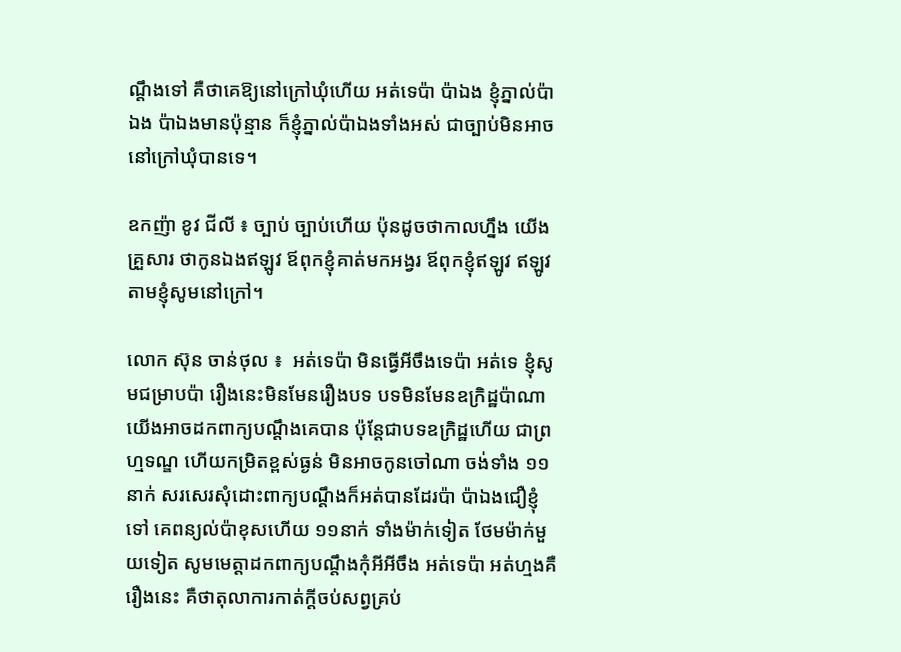ណ្តឹងទៅ គឺថាគេឱ្យនៅក្រៅឃុំហើយ អត់ទេប៉ា ប៉ាឯង ខ្ញុំភ្នាល់ប៉ាឯង ប៉ាឯងមានប៉ុន្មាន ក៏ខ្ញុំភ្នាល់ប៉ាឯងទាំងអស់ ជាច្បាប់មិនអាចនៅក្រៅឃុំបានទេ។

ឧកញ៉ា ខូវ ជីលី ៖ ច្បាប់ ច្បាប់ហើយ ប៉ុនដូចថាកាលហ្នឹង យើងគ្រួសារ ថាកូនឯងឥឡូវ ឪពុកខ្ញុំគាត់មកអង្វរ ឪពុកខ្ញុំឥឡូវ ឥឡូវតាមខ្ញុំសូមនៅក្រៅ។

លោក ស៊ុន ចាន់ថុល ៖  អត់ទេប៉ា មិនធ្វើអីចឹងទេប៉ា អត់ទេ ខ្ញុំសូមជម្រាបប៉ា រឿងនេះមិនមែនរឿងបទ បទមិនមែនឧក្រិដ្ឋប៉ាណា យើងអាចដកពាក្យបណ្តឹងគេបាន ប៉ុន្តែជាបទឧក្រិដ្ឋហើយ ជាព្រហ្មទណ្ឌ ហើយកម្រិតខ្ពស់ធ្ងន់ មិនអាចកូនចៅណា ចង់ទាំង ១១ នាក់ សរសេរសុំដោះពាក្យបណ្តឹងក៏អត់បានដែរប៉ា ប៉ាឯងជឿខ្ញុំទៅ គេពន្យល់ប៉ាខុសហើយ ១១នាក់ ទាំងម៉ាក់ទៀត ថែមម៉ាក់មួយទៀត សូមមេត្តាដកពាក្យបណ្តឹងកុំអីអីចឹង អត់ទេប៉ា អត់ហ្មងគឺរឿងនេះ គឺថាតុលាការកាត់ក្តីចប់សព្វគ្រប់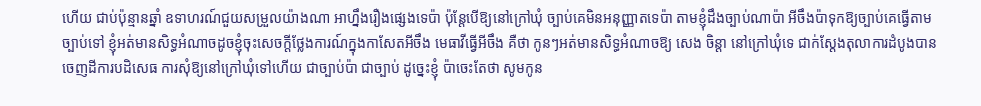ហើយ ជាប់ប៉ុន្មានឆ្នាំ ឧទាហរណ៍ជួយសម្រួលយ៉ាងណា អាហ្នឹងរឿងផ្សេងទេប៉ា ប៉ុន្តែបើឱ្យនៅក្រៅឃុំ ច្បាប់គេមិនអនុញ្ញាតទេប៉ា តាមខ្ញុំដឹងច្បាប់ណាប៉ា អីចឹងប៉ាទុកឱ្យច្បាប់គេធ្វើតាមច្បាប់ទៅ ខ្ញុំអត់មានសិទ្ធអំណាចដូចខ្ញុំចុះសេចក្តីថ្លែងការណ៍ក្នុងកាសែតអីចឹង មេធាវីធ្វើអីចឹង គឺថា កូនៗអត់មានសិទ្ធអំណាចឱ្យ សេង ចិន្តា នៅក្រៅឃុំទេ ជាក់ស្តែងតុលាការដំបូងបានចេញដីការបដិសេធ ការសុំឱ្យនៅក្រៅឃុំទៅហើយ ជាច្បាប់ប៉ា ជាច្បាប់ ដូច្នេះខ្ញុំ ប៉ាចេះតែថា សូមកូន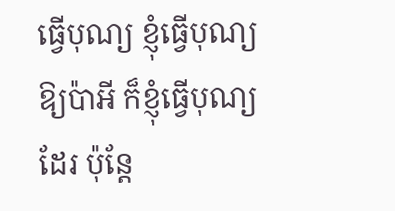ធ្វើបុណ្យ ខ្ញុំធ្វើបុណ្យឱ្យប៉ាអី ក៏ខ្ញុំធ្វើបុណ្យដែរ ប៉ុន្តែ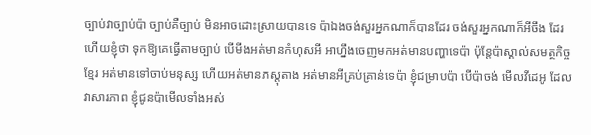ច្បាប់វាច្បាប់ប៉ា ច្បាប់គឺច្បាប់ មិនអាចដោះស្រាយបានទេ ប៉ាឯងចង់សួរអ្នកណាក៏បានដែរ ចង់សួរអ្នកណាក៏អីចឹង ដែរ ហើយខ្ញុំថា ទុកឱ្យគេធ្វើតាមច្បាប់ បើមីងអត់មានកំហុសអី អាហ្នឹងចេញមកអត់មានបញ្ហាទេប៉ា ប៉ុន្តែប៉ាស្គាល់សមត្ថកិច្ចខ្មែរ អត់មានទៅចាប់មនុស្ស ហើយអត់មានភស្តុតាង អត់មានអីគ្រប់គ្រាន់ទេប៉ា ខ្ញុំជម្រាបប៉ា បើប៉ាចង់ មើលវីដេអូ ដែលវាសារភាព ខ្ញុំជូនប៉ាមើលទាំងអស់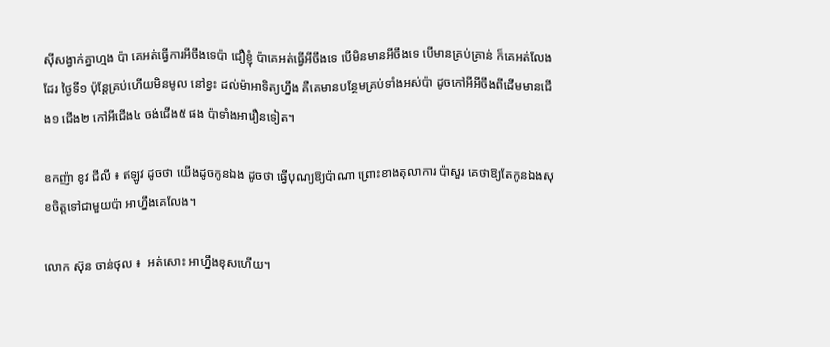ស៊ីសង្វាក់គ្នាហ្មង ប៉ា គេអត់ធ្វើការអីចឹងទេប៉ា ជឿខ្ញុំ ប៉ាគេអត់ធ្វើអីចឹងទេ បើមិនមានអីចឹងទេ បើមានគ្រប់គ្រាន់ ក៏គេអត់លែងដែរ ថ្ងៃទី១ ប៉ុន្តែគ្រប់ហើយមិនមូល នៅខ្វះ ដល់ម៉ាអាទិត្យហ្នឹង គឺគេមានបន្ថែមគ្រប់ទាំងអស់ប៉ា ដូចកៅអីអីចឹងពីដើមមានជើង១ ជើង២ កៅអីជើង៤ ចង់ជើង៥ ផង ប៉ាទាំងអារឿនទៀត។

ឧកញ៉ា ខូវ ជីលី ៖ ឥឡូវ ដូចថា យើងដូចកូនឯង ដូចថា ធ្វើបុណ្យឱ្យប៉ាណា ព្រោះខាងតុលាការ ប៉ាសួរ គេថាឱ្យតែកូនឯងសុខចិត្តទៅជាមួយប៉ា អាហ្នឹងគេលែង។

លោក ស៊ុន ចាន់ថុល ៖  អត់សោះ អាហ្នឹងខុសហើយ។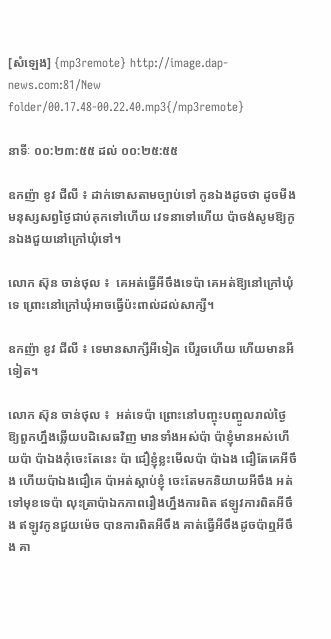[សំឡេង] {mp3remote} http://image.dap-news.com:81/New folder/00.17.48-00.22.40.mp3{/mp3remote}

នាទីៈ ០០:២៣:៥៥ ដល់ ០០:២៥:៥៥

ឧកញ៉ា ខូវ ជីលី ៖ ដាក់ទោសតាមច្បាប់ទៅ កូនឯងដូចថា ដូចមីងមនុស្សសព្វថ្ងៃជាប់គុកទៅហើយ វេទនាទៅហើយ ប៉ាចង់សូមឱ្យកូនឯងជួយនៅក្រៅឃុំទៅ។

លោក ស៊ុន ចាន់ថុល ៖  គេអត់ធ្វើអីចឹងទេប៉ា គេអត់ឱ្យនៅក្រៅឃុំទេ ព្រោះនៅក្រៅឃុំអាចធ្វើប៉ះពាល់ដល់សាក្សី។

ឧកញ៉ា ខូវ ជីលី ៖ ទេមានសាក្សីអីទៀត បើរួចហើយ ហើយមានអីទៀត។

លោក ស៊ុន ចាន់ថុល ៖  អត់ទេប៉ា ព្រោះនៅបញ្ចុះបញ្ចូលរាល់ថ្ងៃ ឱ្យពួកហ្នឹងឆ្លើយបដិសេធវិញ មានទាំងអស់ប៉ា ប៉ាខ្ញុំមានអស់ហើយប៉ា ប៉ាឯងកុំចេះតែនេះ ប៉ា ជឿខ្ញុំខ្លះមើលប៉ា ប៉ាឯង ជឿតែគេអីចឹង ហើយប៉ាឯងជឿគេ ប៉ាអត់ស្តាប់ខ្ញុំ ចេះតែមកនិយាយអីចឹង អត់ទៅមុខទេប៉ា លុះត្រាប៉ាឯកភាពរឿងហ្នឹងការពិត ឥឡូវការពិតអីចឹង ឥឡូវកូនជួយម៉េច បានការពិតអីចឹង គាត់ធ្វើអីចឹងដូចប៉ាឮអីចឹង គា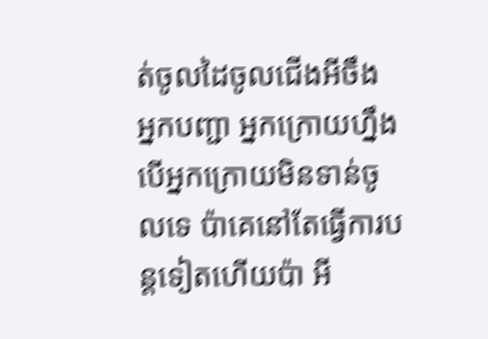ត់ចូលដៃចូលជើងអីចឹង អ្នកបញ្ជា អ្នកក្រោយហ្នឹង បើអ្នកក្រោយមិនទាន់ចូលទេ ប៉ាគេនៅតែធ្វើការបន្តទៀតហើយប៉ា អី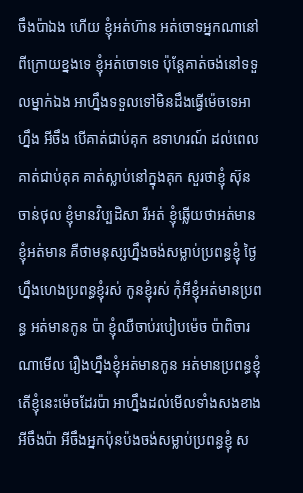ចឹងប៉ាឯង ហើយ ខ្ញុំអត់ហ៊ាន អត់ចោទអ្នកណានៅពីក្រោយខ្នងទេ ខ្ញុំអត់ចោទទេ ប៉ុន្តែគាត់ចង់នៅទទួលម្នាក់ឯង អាហ្នឹងទទួលទៅមិនដឹងធ្វើម៉េចទេអាហ្នឹង អីចឹង បើគាត់ជាប់គុក ឧទាហរណ៍ ដល់ពេលគាត់ជាប់គុគ គាត់ស្លាប់នៅក្នុងគុក សួរថាខ្ញុំ ស៊ុន ចាន់ថុល ខ្ញុំមានវិប្បដិសា រីអត់ ខ្ញុំឆ្លើយថាអត់មាន ខ្ញុំអត់មាន គឺថាមនុស្សហ្នឹងចង់សម្លាប់ប្រពន្ធខ្ញុំ ថ្ងៃហ្នឹងហេងប្រពន្ធខ្ញុំរស់ កូនខ្ញុំរស់ កុំអីខ្ញុំអត់មានប្រពន្ធ អត់មានកូន ប៉ា ខ្ញុំឈឺចាប់របៀបម៉េច ប៉ាពិចារណាមើល រឿងហ្នឹងខ្ញុំអត់មានកូន អត់មានប្រពន្ធខ្ញុំ តើខ្ញុំនេះម៉េចដែរប៉ា អាហ្នឹងដល់មើលទាំងសងខាងអីចឹងប៉ា អីចឹងអ្នកប៉ុនប៉ងចង់សម្លាប់ប្រពន្ធខ្ញុំ ស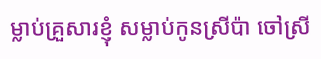ម្លាប់គ្រួសារខ្ញុំ សម្លាប់កូនស្រីប៉ា ចៅស្រី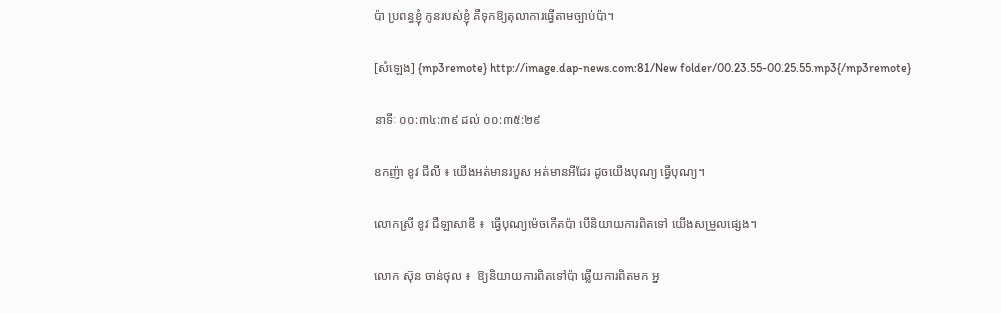ប៉ា ប្រពន្ធខ្ញុំ កូនរបស់ខ្ញុំ គឺទុកឱ្យតុលាការធ្វើតាមច្បាប់ប៉ា។

[សំឡេង] {mp3remote} http://image.dap-news.com:81/New folder/00.23.55-00.25.55.mp3{/mp3remote}

នាទីៈ ០០:៣៤:៣៩ ដល់ ០០:៣៥:២៩

ឧកញ៉ា ខូវ ជីលី ៖ យើងអត់មានរបួស អត់មានអីដែរ ដូចយើងបុណ្យ ធ្វើបុណ្យ។

លោកស្រី ខូវ ជឺឡាសាឌី ៖  ធ្វើបុណ្យម៉េចកើតប៉ា បើនិយាយការពិតទៅ យើងសម្រួលផ្សេង។

លោក ស៊ុន ចាន់ថុល ៖  ឱ្យនិយាយការពិតទៅប៉ា ឆ្លើយការពិតមក អ្ន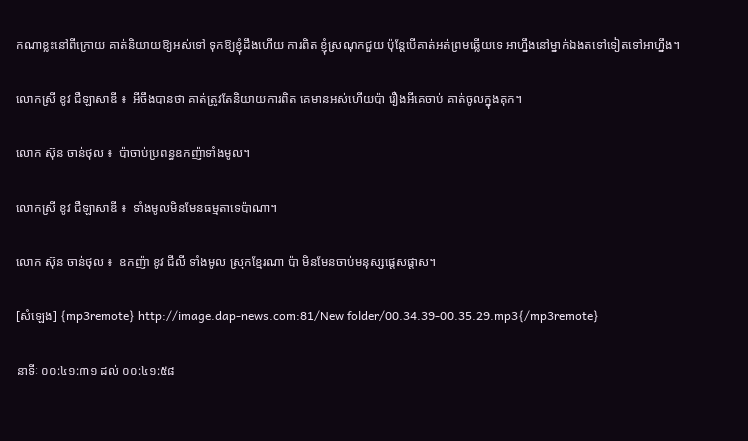កណាខ្លះនៅពីក្រោយ គាត់និយាយឱ្យអស់ទៅ ទុកឱ្យខ្ញុំដឹងហើយ ការពិត ខ្ញុំស្រណុកជួយ ប៉ុន្តែបើគាត់អត់ព្រមឆ្លើយទេ អាហ្នឹងនៅម្នាក់ឯងតទៅទៀតទៅអាហ្នឹង។

លោកស្រី ខូវ ជឺឡាសាឌី ៖  អីចឹងបានថា គាត់ត្រូវតែនិយាយការពិត គេមានអស់ហើយប៉ា រឿងអីគេចាប់ គាត់ចូលក្នុងគុក។

លោក ស៊ុន ចាន់ថុល ៖  ប៉ាចាប់ប្រពន្ធឧកញ៉ាទាំងមូល។

លោកស្រី ខូវ ជឺឡាសាឌី ៖  ទាំងមូលមិនមែនធម្មតាទេប៉ាណា។

លោក ស៊ុន ចាន់ថុល ៖  ឧកញ៉ា ខូវ ជីលី ទាំងមូល ស្រុកខ្មែរណា ប៉ា មិនមែនចាប់មនុស្សផ្តេសផ្តាស។

[សំឡេង] {mp3remote} http://image.dap-news.com:81/New folder/00.34.39-00.35.29.mp3{/mp3remote}

នាទីៈ ០០:៤១:៣១ ដល់ ០០:៤១:៥៨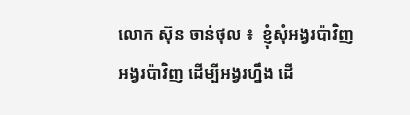លោក ស៊ុន ចាន់ថុល ៖  ខ្ញុំសុំអង្វរប៉ាវិញ អង្វរប៉ាវិញ ដើម្បីអង្វរហ្នឹង ដើ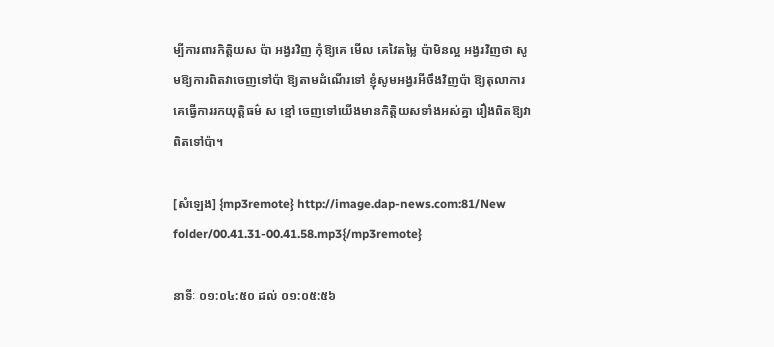ម្បីការពារកិត្តិយស ប៉ា អង្វរវិញ កុំឱ្យគេ មើល គេវៃតម្លៃ ប៉ាមិនល្អ អង្វរវិញថា សូមឱ្យការពិតវាចេញទៅប៉ា ឱ្យតាមដំណើរទៅ ខ្ញុំសូមអង្វរអីចឹងវិញប៉ា ឱ្យតុលាការគេធ្វើការរកយុត្តិធម៌ ស ខ្មៅ ចេញទៅយើងមានកិត្តិយសទាំងអស់គ្នា រឿងពិតឱ្យវាពិតទៅប៉ា។

[សំឡេង] {mp3remote} http://image.dap-news.com:81/New folder/00.41.31-00.41.58.mp3{/mp3remote}

នាទីៈ ០១:០៤:៥០ ដល់ ០១:០៥:៥៦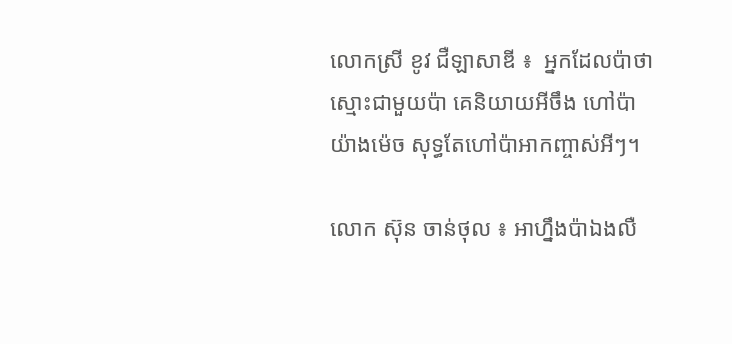លោកស្រី ខូវ ជឺឡាសាឌី ៖  អ្នកដែលប៉ាថា ស្មោះជាមួយប៉ា គេនិយាយអីចឹង ហៅប៉ាយ៉ាងម៉េច សុទ្ធតែហៅប៉ាអាកញ្ចាស់អីៗ។

លោក ស៊ុន ចាន់ថុល ៖ អាហ្នឹងប៉ាឯងលឺ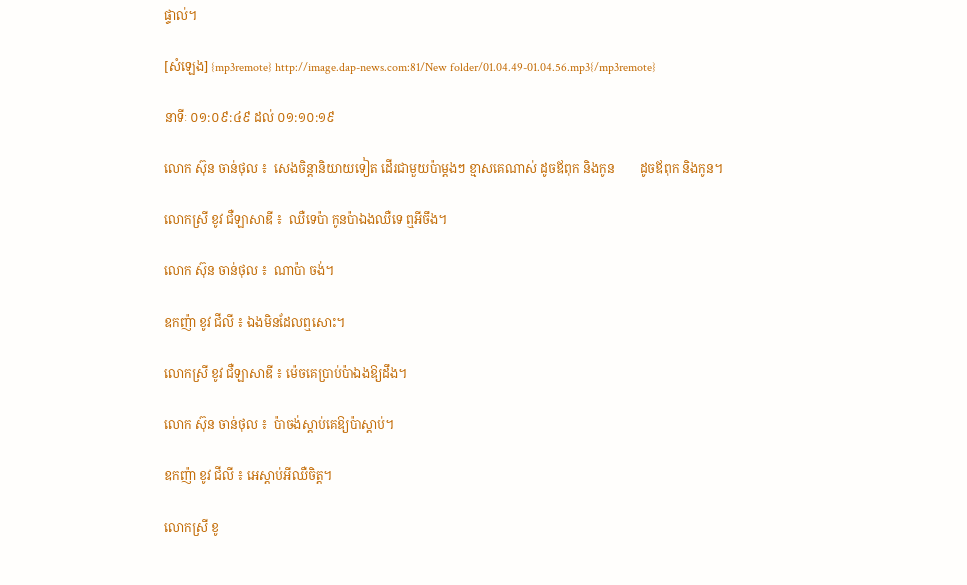ផ្ទាល់។

[សំឡេង] {mp3remote} http://image.dap-news.com:81/New folder/01.04.49-01.04.56.mp3{/mp3remote}

នាទីៈ ០១:០៩:៤៩ ដល់ ០១:១០:១៩

លោក ស៊ុន ចាន់ថុល ៖  សេងចិន្តានិយាយទៀត ដើរជាមួយប៉ាម្តងៗ ខ្មាសគេណាស់ ដូចឪពុក និងកូន        ដូចឪពុក និងកូន។

លោកស្រី ខូវ ជឺឡាសាឌី ៖  ឈឺទេប៉ា កូនប៉ាឯងឈឺទេ ឮអីចឹង។

លោក ស៊ុន ចាន់ថុល ៖  ណាប៉ា ចង់។

ឧកញ៉ា ខូវ ជីលី ៖ ឯងមិនដែលឮសោះ។

លោកស្រី ខូវ ជឺឡាសាឌី ៖ ម៉េចគេប្រាប់ប៉ាឯងឱ្យដឹង។

លោក ស៊ុន ចាន់ថុល ៖  ប៉ាចង់ស្តាប់គេឱ្យប៉ាស្តាប់។

ឧកញ៉ា ខូវ ជីលី ៖ អេស្តាប់អីឈឺចិត្ត។

លោកស្រី ខូ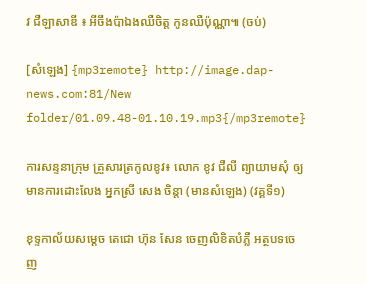វ ជឺឡាសាឌី ៖ អីចឹងប៉ាឯងឈឺចិត្ត កូនឈឺប៉ុណ្ណា៕ (ចប់)

[សំឡេង] {mp3remote} http://image.dap-news.com:81/New folder/01.09.48-01.10.19.mp3{/mp3remote}

ការសន្ទនាក្រុម គ្រួសារត្រកូលខូវ៖ លោក ខូវ ជឺលី ព្យាយាមសុំ ឲ្យមានការដោះលែង អ្នកស្រី សេង ចិន្តា (មានសំឡេង) (វគ្គទី១)

ខុទ្ទកាល័យសម្តេច តេជោ ហ៊ុន សែន ចេញលិខិតបំភ្លឺ អត្ថបទចេញ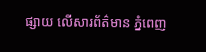ផ្សាយ លើសារព័ត៌មាន ភ្នំពេញ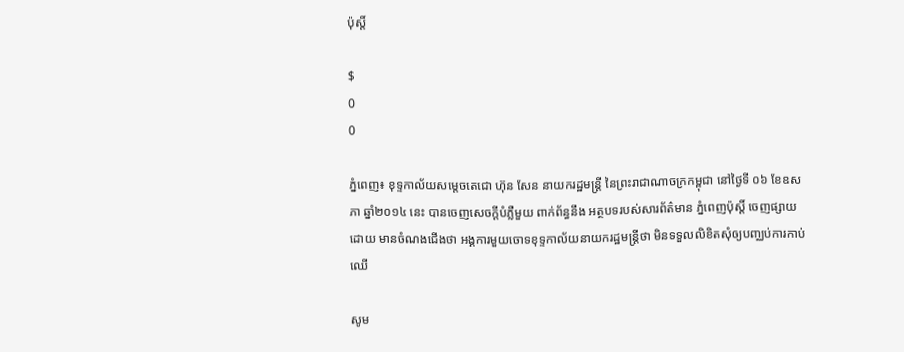ប៉ុស្តិ៍

$
0
0

ភ្នំពេញ៖ ខុទ្ទកាល័យសម្តេចតេជោ ហ៊ុន សែន នាយករដ្ឋមន្រ្តី នៃព្រះរាជាណាចក្រកម្ពុជា នៅថ្ងៃទី ០៦ ខែឧសភា ឆ្នាំ២០១៤ នេះ បានចេញសេចក្តីបំភ្លឺមួយ ពាក់ព័ន្ធនឹង អត្ថបទរបស់សារព័ត៌មាន ភ្នំពេញប៉ុស្តិ៍ ចេញផ្សាយដោយ មានចំណងជើងថា អង្គការមួយចោទខុទ្ទកាល័យនាយករដ្ឋមន្រ្តីថា មិនទទួលលិខិតសុំឲ្យបញ្ឈប់ការកាប់ឈើ

សូម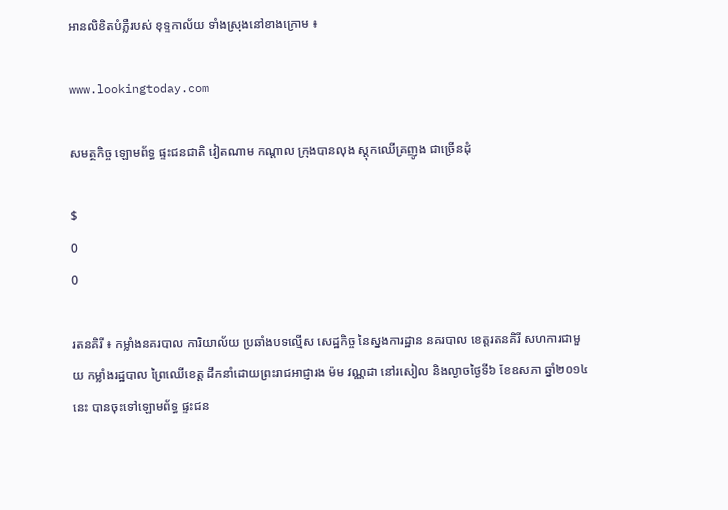អានលិខិតបំភ្លឺរបស់ ខុទ្ទកាល័យ ទាំងស្រុងនៅខាងក្រោម ៖

www.lookingtoday.com

សមត្ថកិច្ច ឡោមព័ទ្ធ ផ្ទះជនជាតិ វៀតណាម កណ្តាល ក្រុងបានលុង ស្តុកឈើគ្រញូង ជាច្រើនដុំ

$
0
0

រតនគិរី ៖ កម្លាំងនគរបាល ការិយាល័យ ប្រឆាំងបទល្មើស សេដ្ឋកិច្ច នៃស្នងការដ្ឋាន នគរបាល ខេត្តរតនគិរី សហការជាមួយ កម្លាំងរដ្ឋបាល ព្រៃឈើខេត្ត ដឹកនាំដោយព្រះរាជអាជ្ញារង ម៉ម វណ្ណដា នៅរសៀល និងល្ងាចថ្ងៃទី៦ ខែឧសភា ឆ្នាំ២០១៤ នេះ បានចុះទៅឡោមព័ទ្ធ ផ្ទះជន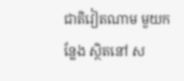ជាតិវៀតណាម មួយកន្លែង ស្ថិតនៅ ស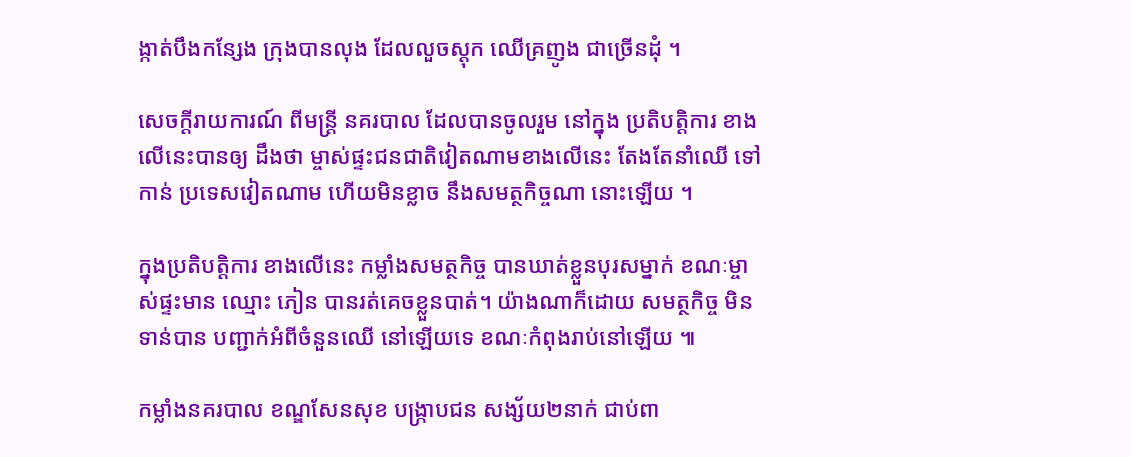ង្កាត់បឹងកន្សែង ក្រុងបានលុង ដែលលួចស្តុក ឈើគ្រញូង ជាច្រើនដុំ ។

សេចក្តីរាយការណ៍ ពីមន្រ្តី នគរបាល ដែលបានចូលរួម នៅក្នុង ប្រតិបត្តិការ ខាងលើនេះបានឲ្យ ដឹងថា ម្ចាស់ផ្ទះជនជាតិវៀតណាមខាងលើនេះ តែងតែនាំឈើ ទៅកាន់ ប្រទេសវៀតណាម ហើយមិនខ្លាច នឹងសមត្ថកិច្ចណា នោះឡើយ ។

ក្នុងប្រតិបត្តិការ ខាងលើនេះ កម្លាំងសមត្ថកិច្ច បានឃាត់ខ្លួនបុរសម្នាក់ ខណៈម្ចាស់ផ្ទះមាន ឈ្មោះ ភៀន បានរត់គេចខ្លួនបាត់។ យ៉ាងណាក៏ដោយ សមត្ថកិច្ច មិនទាន់បាន បញ្ជាក់អំពីចំនួនឈើ នៅឡើយទេ ខណៈកំពុងរាប់នៅឡើយ ៕

កម្លាំងនគរបាល ខណ្ឌសែនសុខ បង្ក្រាបជន សង្ស័យ២នាក់ ជាប់ពា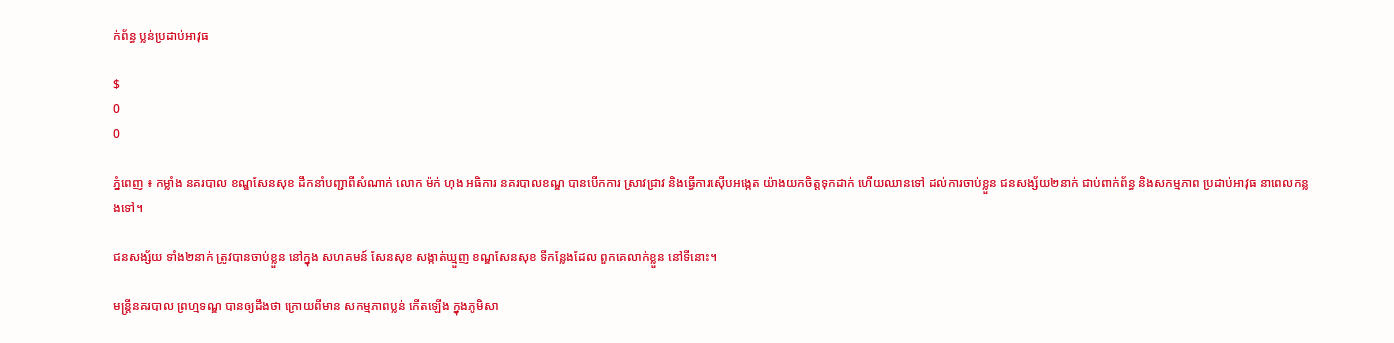ក់ព័ន្ធ ប្លន់ប្រដាប់អាវុធ

$
0
0

ភ្នំពេញ ៖ កម្លាំង នគរបាល ខណ្ឌសែនសុខ ដឹកនាំបញ្ជាពីសំណាក់ លោក ម៉ក់ ហុង អធិការ នគរបាលខណ្ឌ បានបើកការ ស្រាវជ្រាវ និងធ្វើការស៊ើបអង្កេត យ៉ាងយកចិត្តទុកដាក់ ហើយឈានទៅ ដល់ការចាប់ខ្លួន ជនសង្ស័យ២នាក់ ជាប់ពាក់ព័ន្ធ និងសកម្មភាព ប្រដាប់អាវុធ នាពេលកន្លងទៅ។

ជនសង្ស័យ ទាំង២នាក់ ត្រូវបានចាប់ខ្លួន នៅក្នុង សហគមន៍ សែនសុខ សង្កាត់ឃ្មួញ ខណ្ឌសែនសុខ ទីកន្លែងដែល ពួកគេលាក់ខ្លួន នៅទីនោះ។

មន្រ្តីនគរបាល ព្រហ្មទណ្ឌ បានឲ្យដឹងថា ក្រោយពីមាន សកម្មភាពប្លន់ កើតឡើង ក្នុងភូមិសា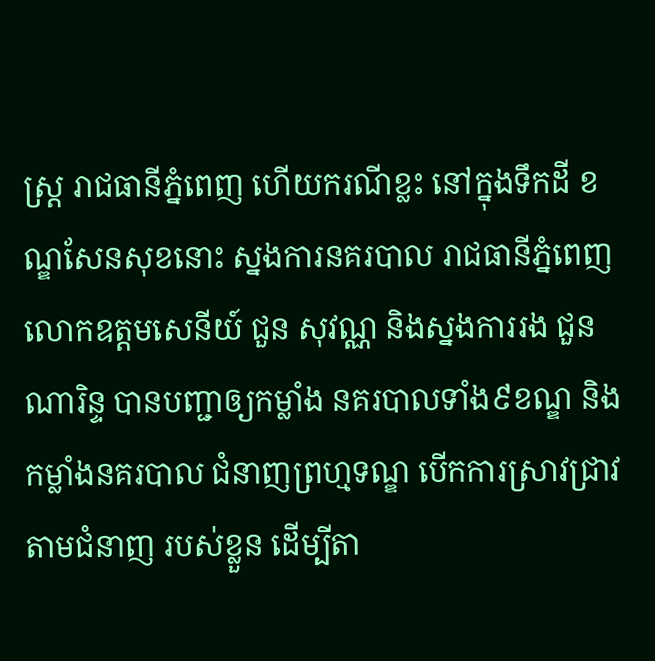ស្រ្ត រាជធានីភ្នំពេញ ហើយករណីខ្លះ នៅក្នុងទឹកដី ខណ្ឌសែនសុខនោះ ស្នងការនគរបាល រាជធានីភ្នំពេញ លោកឧត្តមសេនីយ៍ ជួន សុវណ្ណ និងស្នងការរង ជួន ណារិន្ទ បានបញ្ជាឲ្យកម្លាំង នគរបាលទាំង៩ខណ្ឌ និងកម្លាំងនគរបាល ជំនាញព្រហ្មទណ្ឌ បើកការស្រាវជ្រាវ តាមជំនាញ របស់ខ្លួន ដើម្បីតា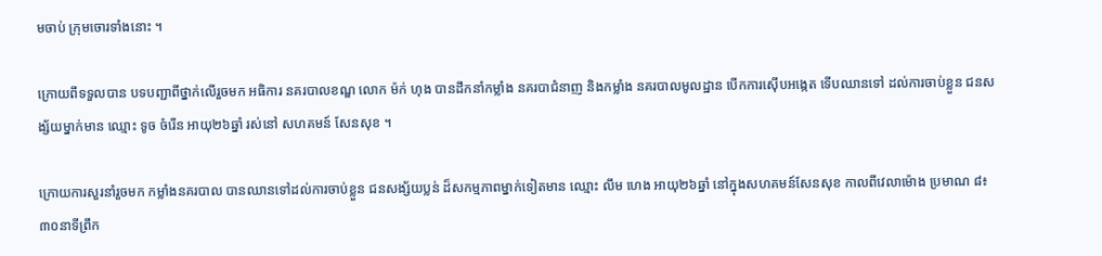មចាប់ ក្រុមចោរទាំងនោះ ។

ក្រោយពីទទួលបាន បទបញ្ជាពីថ្នាក់លើរួចមក អធិការ នគរបាលខណ្ឌ លោក ម៉ក់ ហុង បានដឹកនាំកម្លាំង នគរបាជំនាញ និងកម្លាំង នគរបាលមូលដ្ឋាន បើកការស៊ើបអង្កេត ទើបឈានទៅ ដល់ការចាប់ខ្លួន ជនសង្ស័យម្នាក់មាន ឈ្មោះ ទូច ចំរើន អាយុ២៦ឆ្នាំ រស់នៅ សហគមន៍ សែនសុខ ។

ក្រោយការសួរនាំរួចមក កម្លាំងនគរបាល បានឈានទៅដល់ការចាប់ខ្លួន ជនសង្ស័យប្លន់ ដ៏សកម្មភាពម្នាក់ទៀតមាន ឈ្មោះ លឹម ហេង អាយុ២៦ឆ្នាំ នៅក្នុងសហគមន៍សែនសុខ កាលពីវេលាម៉ោង ប្រមាណ ៨៖៣០នាទីព្រឹក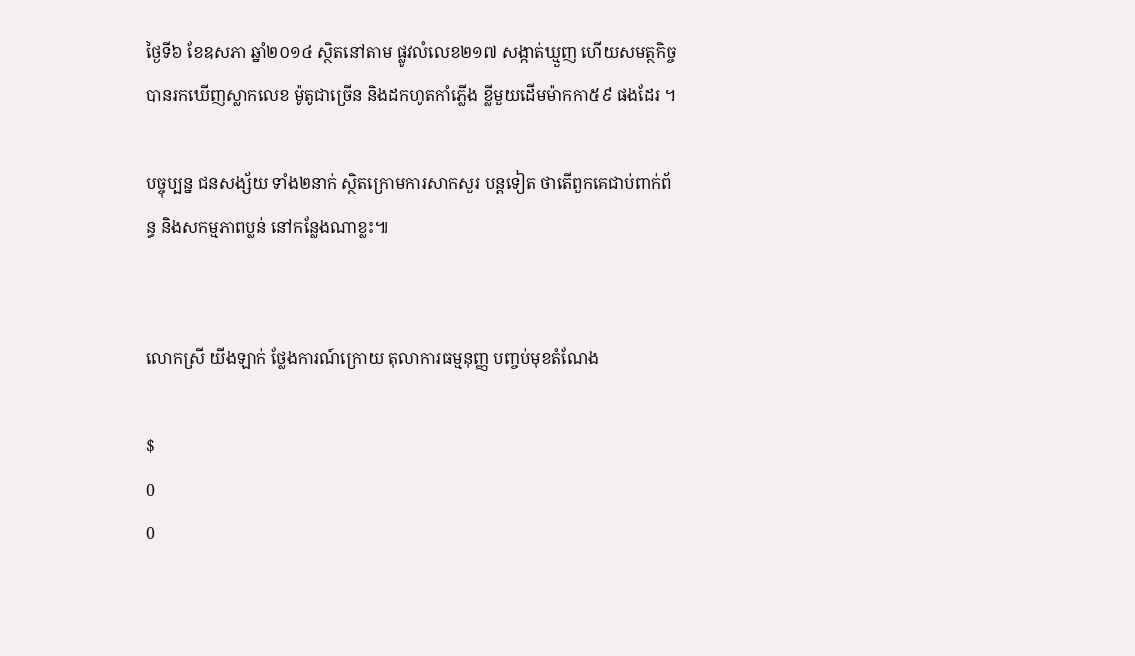ថ្ងៃទី៦ ខែឧសភា ឆ្នាំ២០១៤ ស្ថិតនៅតាម ផ្លូវលំលេខ២១៧ សង្កាត់ឃ្មួញ ហើយសមត្ថកិច្ច បានរកឃើញស្លាកលេខ ម៉ូតូជាច្រើន និងដកហូតកាំភ្លើង ខ្លីមួយដើមម៉ាកកា៥៩ ផងដែរ ។

បច្ចុប្បន្ន ជនសង្ស័យ ទាំង២នាក់ ស្ថិតក្រោមការសាកសួរ បន្តទៀត ថាតើពួកគេជាប់ពាក់ព័ន្ធ និងសកម្មភាពប្លន់ នៅកន្លែងណាខ្លះ៕


លោកស្រី យីងឡាក់ ថ្លែងការណ៍ក្រោយ តុលាការធម្មនុញ្ញ បញ្ចប់មុខតំណែង

$
0
0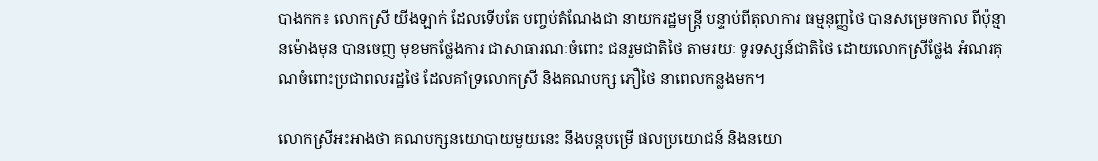បាងកក៖ លោកស្រី យីងឡាក់ ដែលទើបតែ បញ្ចប់តំណែងជា នាយករដ្ឋមន្រ្តី បន្ទាប់ពីតុលាការ ធម្មនុញ្ញថៃ បានសម្រេចកាល ពីប៉ុន្មានម៉ោងមុន បានចេញ មុខមកថ្លែងការ ជាសាធារណៈចំពោះ ជនរួមជាតិថៃ តាមរយៈ ទូរទស្សន៍ជាតិថៃ ដោយលោកស្រីថ្លែង អំណរគុណចំពោះប្រជាពលរដ្ឋថៃ ដែលគាំទ្រលោកស្រី និងគណបក្ស ភឿថៃ នាពេលកន្លងមក។

លោកស្រីអះអាងថា គណបក្សនយោបាយមួយនេះ នឹងបន្តបម្រើ ផលប្រយោជន៍ និងនយោ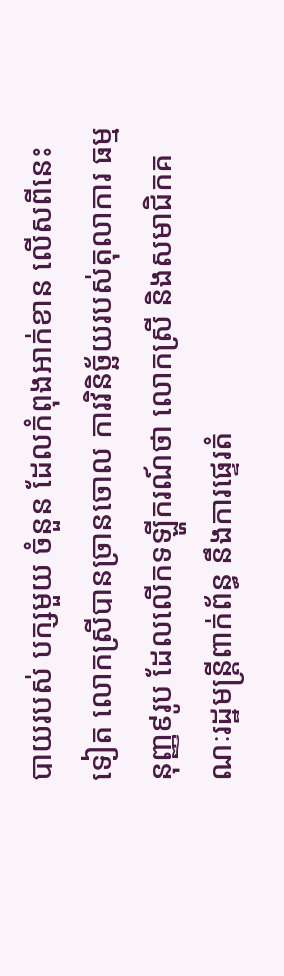បាយរបស់ បក្សមួយ ចំនួន ដែលកំពុងអាក់ខាន លើសពីនេះទៀត លោកស្រីបានច្រានចោល ការវិនិច្ឆ័យរបស់តុលាការ ធម្មនុញ្ញ៩រូប ដែលលើកទឡ្ហីករណ៍ថា លោកស្រី និងសមាជិកគណៈរដ្ឋមន្រ្តីពាក់ព័ន្ធ នឹងការផ្ទេរតំ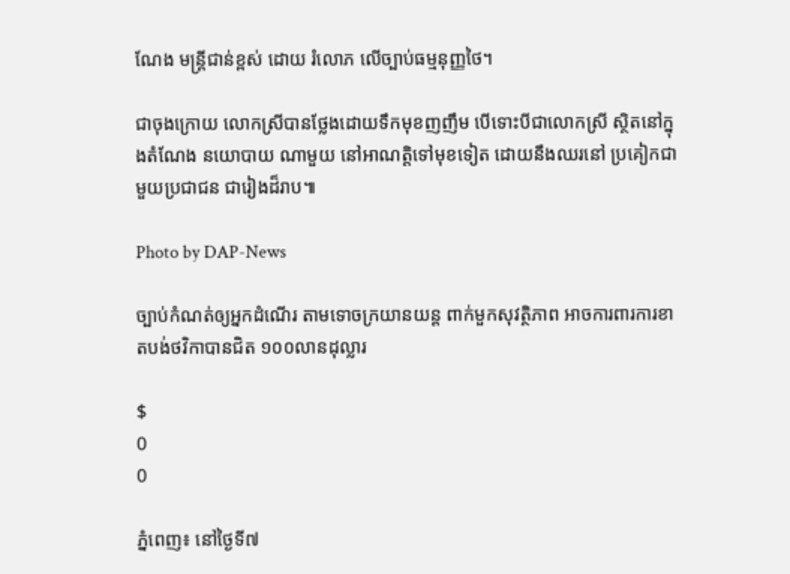ណែង មន្រ្តីជាន់ខ្ពស់ ដោយ រំលោភ លើច្បាប់ធម្មនុញ្ញថៃ។

ជាចុងក្រោយ លោកស្រីបានថ្លែងដោយទឹកមុខញញឹម បើទោះបីជាលោកស្រី ស្ថិតនៅក្នុងតំណែង នយោបាយ ណាមួយ នៅអាណត្តិទៅមុខទៀត ដោយនឹងឈរនៅ ប្រគៀកជាមួយប្រជាជន ជារៀងដ៏រាប៕

Photo by DAP-News

ច្បាប់កំណត់ឲ្យអ្នកដំណើរ តាមទោចក្រយានយន្ត ពាក់មួកសុវត្ថិភាព អាចការពារការខាតបង់ថវិកាបានជិត ១០០លានដុល្លារ

$
0
0

ភ្នំពេញ៖ នៅថ្ងៃទី៧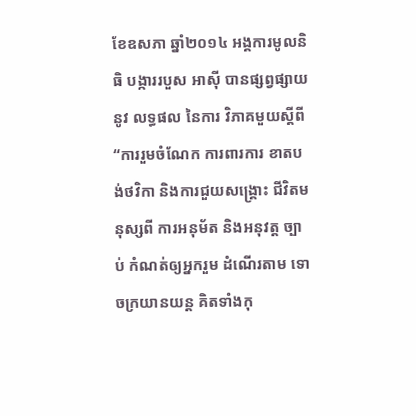ខែឧសភា ឆ្នាំ២០១៤ អង្គការមូលនិធិ បង្ការរបួស អាស៊ី បានផ្សព្វផ្សាយនូវ លទ្ធផល នៃការ វិភាគមួយស្តីពី “ការរួមចំណែក ការពារការ ខាតបង់ថវិកា និងការជួយសង្រ្គោះ ជីវិតមនុស្សពី ការអនុម័ត និងអនុវត្ត ច្បាប់ កំណត់ឲ្យអ្នករួម ដំណើរតាម ទោចក្រយានយន្ត គិតទាំងកុ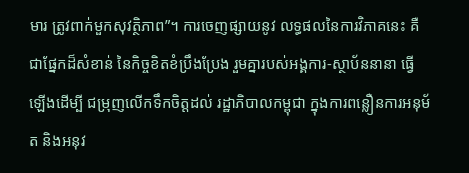មារ ត្រូវពាក់មួកសុវត្ថិភាព”។ ការចេញផ្សាយនូវ លទ្ធផលនៃការវិភាគនេះ គឺជាផ្នែកដ៏សំខាន់ នៃកិច្ចខិតខំប្រឹងប្រែង រួមគ្នារបស់អង្គការ-ស្ថាប័ននានា ធ្វើឡើងដើម្បី ជម្រុញលើកទឹកចិត្តដល់ រដ្ឋាភិបាលកម្ពុជា ក្នុងការពន្លឿនការអនុម័ត និងអនុវ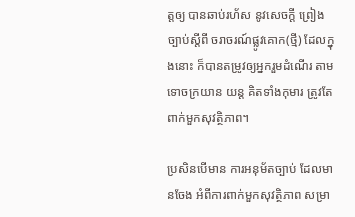ត្តឲ្យ បានឆាប់រហ័ស នូវសេចក្តី ព្រៀងច្បាប់ស្តីពី ចរាចរណ៍ផ្លូវគោក(ថ្មី) ដែលក្នុងនោះ ក៏បានតម្រូវឲ្យអ្នករួមដំណើរ តាមទោចក្រយាន យន្ត គិតទាំងកុមារ ត្រូវតែពាក់មួកសុវត្ថិភាព។

ប្រសិនបើមាន ការអនុម័តច្បាប់ ដែលមានចែង អំពីការពាក់មួកសុវត្ថិភាព សម្រា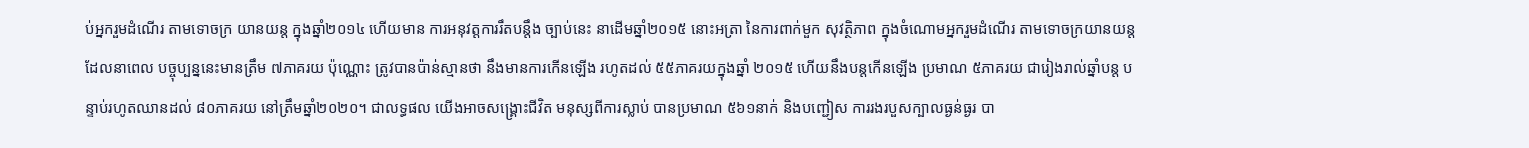ប់អ្នករួមដំណើរ តាមទោចក្រ យានយន្ត ក្នុងឆ្នាំ២០១៤ ហើយមាន ការអនុវត្តការរឹតបន្តឹង ច្បាប់នេះ នាដើមឆ្នាំ២០១៥ នោះអត្រា នៃការពាក់មួក សុវត្ថិភាព ក្នុងចំណោមអ្នករួមដំណើរ តាមទោចក្រយានយន្ត ដែលនាពេល បច្ចុប្បន្ននេះមានត្រឹម ៧ភាគរយ ប៉ុណ្ណោះ ត្រូវបានប៉ាន់ស្មានថា នឹងមានការកើនឡើង រហូតដល់ ៥៥ភាគរយក្នុងឆ្នាំ ២០១៥ ហើយនឹងបន្តកើនឡើង ប្រមាណ ៥ភាគរយ ជារៀងរាល់ឆ្នាំបន្ត បន្ទាប់រហូតឈានដល់ ៨០ភាគរយ នៅត្រឹមឆ្នាំ២០២០។ ជាលទ្ធផល យើងអាចសង្រ្គោះជីវិត មនុស្សពីការស្លាប់ បានប្រមាណ ៥៦១នាក់ និងបញ្ជៀស ការរងរបួសក្បាលធ្ងន់ធ្ងរ បា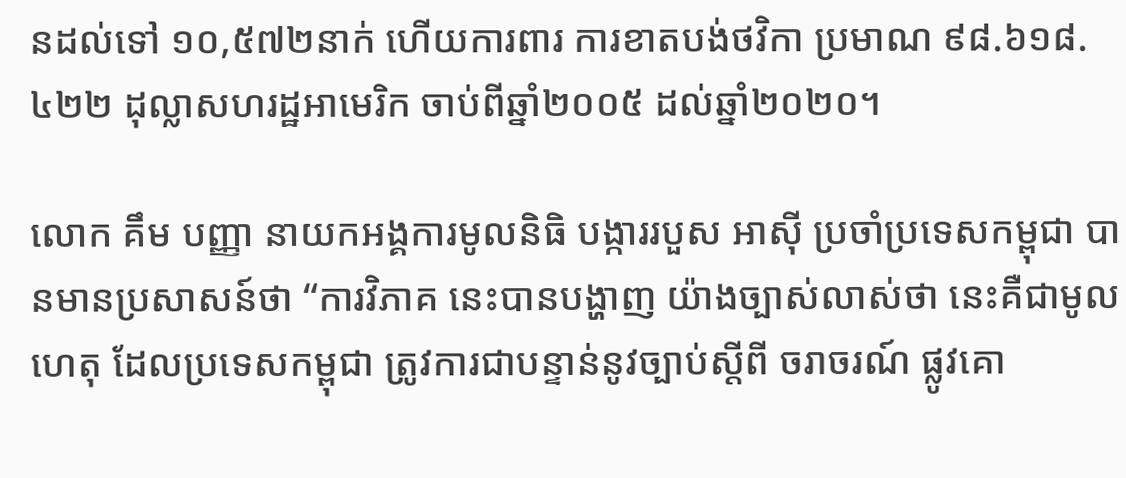នដល់ទៅ ១០,៥៧២នាក់ ហើយការពារ ការខាតបង់ថវិកា ប្រមាណ ៩៨.៦១៨.៤២២ ដុល្លាសហរដ្ឋអាមេរិក ចាប់ពីឆ្នាំ២០០៥ ដល់ឆ្នាំ២០២០។

លោក គឹម បញ្ញា នាយកអង្គការមូលនិធិ បង្ការរបួស អាស៊ី ប្រចាំប្រទេសកម្ពុជា បានមានប្រសាសន៍ថា “ការវិភាគ នេះបានបង្ហាញ យ៉ាងច្បាស់លាស់ថា នេះគឺជាមូលហេតុ ដែលប្រទេសកម្ពុជា ត្រូវការជាបន្ទាន់នូវច្បាប់ស្តីពី ចរាចរណ៍ ផ្លូវគោ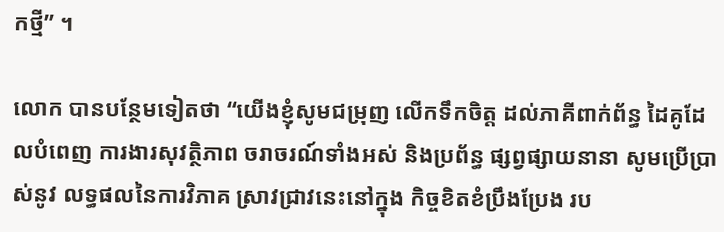កថ្មី” ។

លោក បានបន្ថែមទៀតថា “យើងខ្ញុំសូមជម្រុញ លើកទឹកចិត្ត ដល់ភាគីពាក់ព័ន្ធ ដៃគូដែលបំពេញ ការងារសុវត្ថិភាព ចរាចរណ៍ទាំងអស់ និងប្រព័ន្ធ ផ្សព្វផ្សាយនានា សូមប្រើប្រាស់នូវ លទ្ធផលនៃការវិភាគ ស្រាវជ្រាវនេះនៅក្នុង កិច្ចខិតខំប្រឹងប្រែង រប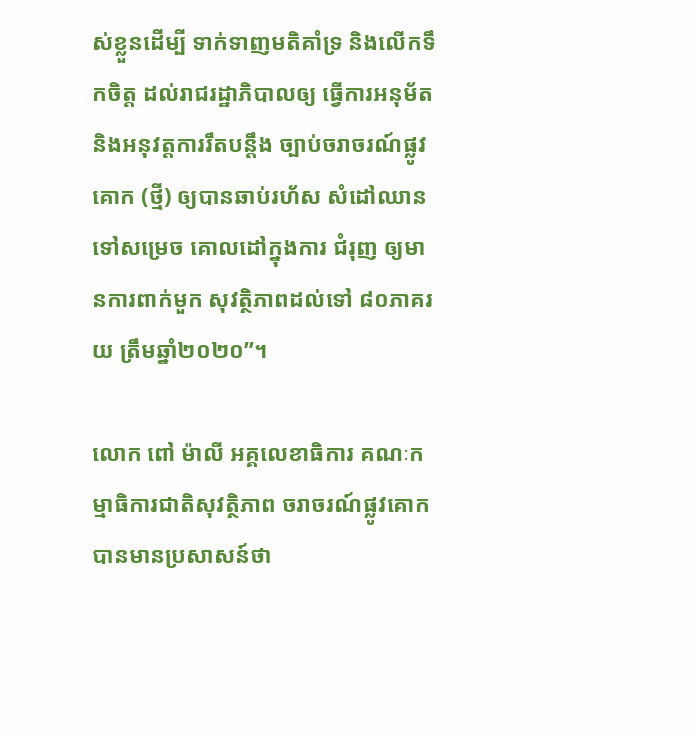ស់ខ្លួនដើម្បី ទាក់ទាញមតិគាំទ្រ និងលើកទឹកចិត្ត ដល់រាជរដ្ឋាភិបាលឲ្យ ធ្វើការអនុម័ត និងអនុវត្តការរឹតបន្តឹង ច្បាប់ចរាចរណ៍ផ្លូវគោក (ថ្មី) ឲ្យបានឆាប់រហ័ស សំដៅឈាន ទៅសម្រេច គោលដៅក្នុងការ ជំរុញ ឲ្យមានការពាក់មួក សុវត្ថិភាពដល់ទៅ ៨០ភាគរយ ត្រឹមឆ្នាំ២០២០”។

លោក ពៅ ម៉ាលី អគ្គលេខាធិការ គណៈកម្មាធិការជាតិសុវត្ថិភាព ចរាចរណ៍ផ្លូវគោក បានមានប្រសាសន៍ថា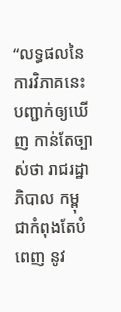“លទ្ធផលនៃការវិភាគនេះ បញ្ជាក់ឲ្យឃើញ កាន់តែច្បាស់ថា រាជរដ្ឋាភិបាល កម្ពុជាកំពុងតែបំពេញ នូវ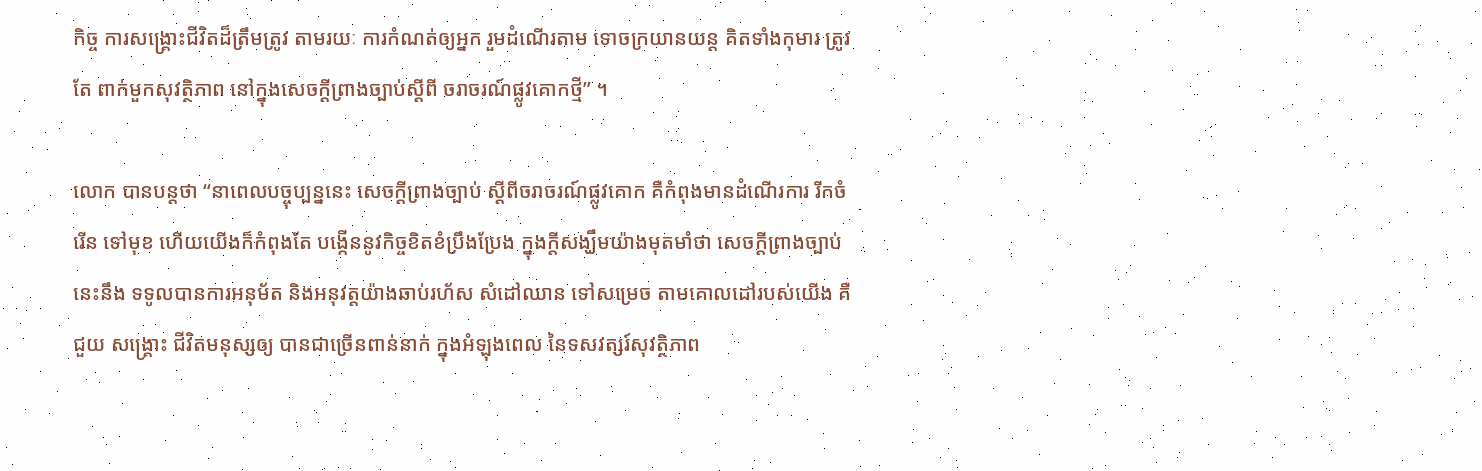កិច្ច ការសង្រ្គោះជីវិតដ៏ត្រឹមត្រូវ តាមរយៈ ការកំណត់ឲ្យអ្នក រួមដំណើរតាម ទោចក្រយានយន្ត គិតទាំងកុមារ ត្រូវតែ ពាក់មួកសុវត្ថិភាព នៅក្នុងសេចក្តីព្រាងច្បាប់ស្តីពី ចរាចរណ៍ផ្លូវគោកថ្មី” ។

លោក បានបន្តថា “នាពេលបច្ចុប្បន្ននេះ សេចក្តីព្រាងច្បាប់ ស្តីពីចរាចរណ៍ផ្លូវគោក គឺកំពុងមានដំណើរការ រីកចំរើន ទៅមុខ ហើយយើងក៏កំពុងតែ បង្កើននូវកិច្ចខិតខំប្រឹងប្រែង ក្នុងក្តីសង្ឃឹមយ៉ាងមុតមាំថា សេចក្តីព្រាងច្បាប់នេះនឹង ទទូលបានការអនុម័ត និងអនុវត្តយ៉ាងឆាប់រហ័ស សំដៅឈាន ទៅសម្រេច តាមគោលដៅរបស់យើង គឺជួយ សង្គ្រោះ ជីវិតមនុស្សឲ្យ បានជាច្រើនពាន់នាក់ ក្នុងអំឡុងពេល នៃទសវត្សរ៍សុវត្ថិភាព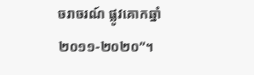ចរាចរណ៍ ផ្លូវគោកឆ្នាំ ២០១១-២០២០”។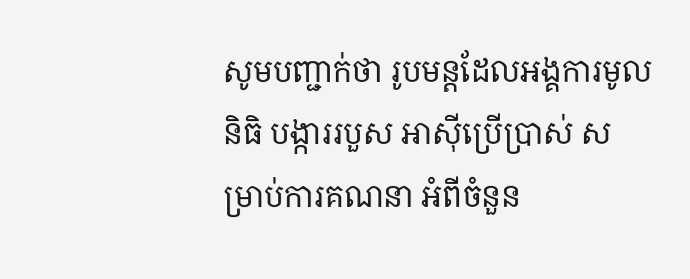សូមបញ្ជាក់ថា រូបមន្តដែលអង្គការមូលនិធិ បង្ការរបួស អាស៊ីប្រើប្រាស់ សម្រាប់ការគណនា អំពីចំនួន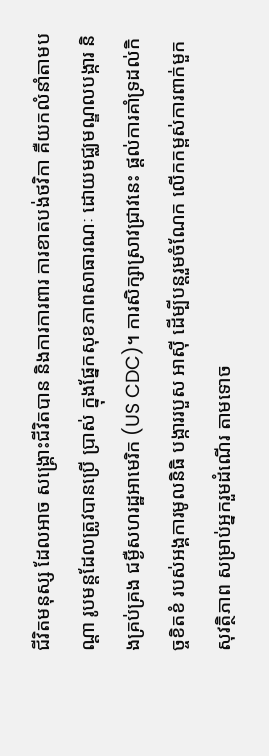ជីវិតមនុស្ស ដែលអាច សង្គ្រោះជីវិតបាន និងការការពារ ការខាតបង់ថវិកា គឺយកលំនាំតាមបណ្តា រូបមន្តដែលត្រូវបានប្រើ ប្រាស់ ក្នុងផ្នែកសុខភាពសាធារណៈ ដោយមជ្ឈមណ្ឌលបង្ការ និងគ្រប់គ្រង ជម្ងឺសហរដ្ឋអាមេរិក (US CDC)។ ការសិក្សាស្រាវជ្រាវនេះ ផ្តល់ការគាំទ្រដល់កិច្ចខិតខំ របស់អង្គការមូលនិធិ បង្ការរបួស អាស៊ី ដើម្បីបន្តរួមចំណែក លើកកម្ពស់ការពាក់មួកសុវត្ថិភាព សម្រាប់អ្នករួមដំណើរ តាមទោច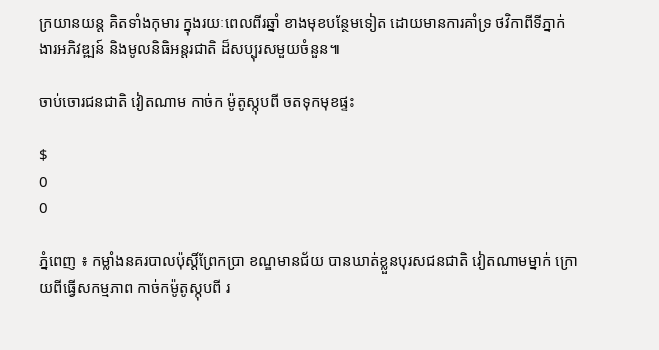ក្រយានយន្ត គិតទាំងកុមារ ក្នុងរយៈពេលពីរឆ្នាំ ខាងមុខបន្ថែមទៀត ដោយមានការគាំទ្រ ថវិកាពីទីភ្នាក់ងារអភិវឌ្ឍន៍ និងមូលនិធិអន្តរជាតិ ដ៏សប្បុរសមួយចំនួន៕

ចាប់ចោរជនជាតិ វៀតណាម កាច់ក ម៉ូតូស្កុបពី ចតទុកមុខផ្ទះ

$
0
0

ភ្នំពេញ ៖ កម្លាំងនគរបាលប៉ុស្ដិ៍ព្រែកប្រា ខណ្ឌមានជ័យ បានឃាត់ខ្លួនបុរសជនជាតិ វៀតណាមម្នាក់ ក្រោយពីធ្វើសកម្មភាព កាច់កម៉ូតូស្កុបពី រ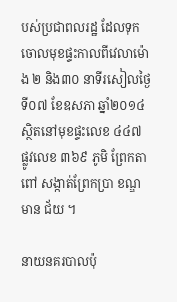បស់ប្រជាពលរដ្ឋ ដែលទុក ចោលមុខផ្ទះកាលពីវេលាម៉ោង ២ និង៣០ នាទីរសៀលថ្ងៃទី០៧ ខែឧសភា ឆ្នាំ២០១៤ ស្ថិតនៅមុខផ្ទះលេខ ៤៤៧ ផ្លូវលេខ ៣៦៩ ភូមិ ព្រែកតាពៅ សង្កាត់ព្រែកប្រា ខណ្ឌមាន ជ័យ ។

នាយនគរបាលប៉ុ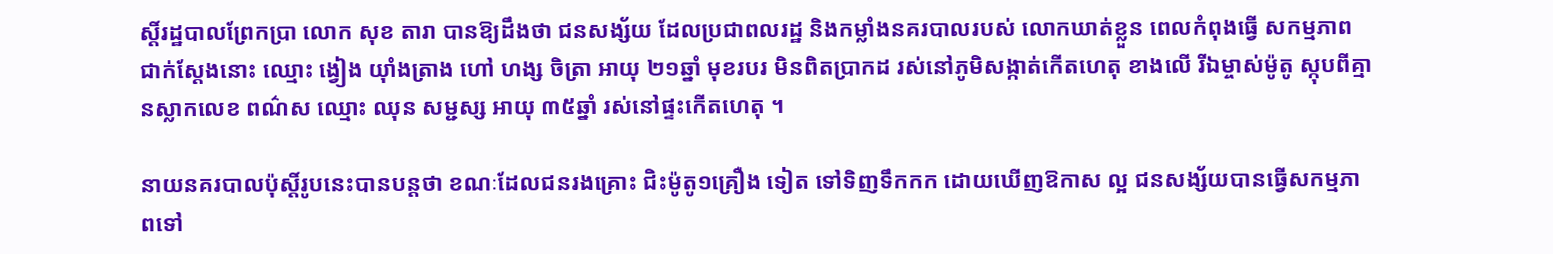ស្ដិ៍រដ្ឋបាលព្រែកប្រា លោក សុខ តារា បានឱ្យដឹងថា ជនសង្ស័យ ដែលប្រជាពលរដ្ឋ និងកម្លាំងនគរបាលរបស់ លោកឃាត់ខ្លួន ពេលកំពុងធ្វើ សកម្មភាព ជាក់ស្ដែងនោះ ឈ្មោះ ង្វៀង យ៉ាំងត្រាង ហៅ ហង្ស ចិត្រា អាយុ ២១ឆ្នាំ មុខរបរ មិនពិតប្រាកដ រស់នៅភូមិសង្កាត់កើតហេតុ ខាងលើ រីឯម្ចាស់ម៉ូតូ ស្កុបពីគ្មានស្លាកលេខ ពណ៌ស ឈ្មោះ ឈុន សម្ជស្ស អាយុ ៣៥ឆ្នាំ រស់នៅផ្ទះកើតហេតុ ។

នាយនគរបាលប៉ុស្ដិ៍រូបនេះបានបន្ដថា ខណៈដែលជនរងគ្រោះ ជិះម៉ូតូ១គ្រឿង ទៀត ទៅទិញទឹកកក ដោយឃើញឱកាស ល្អ ជនសង្ស័យបានធ្វើសកម្មភាពទៅ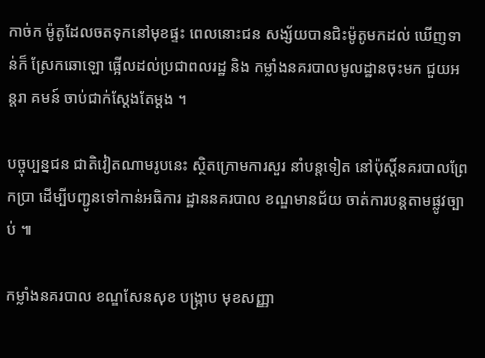កាច់ក ម៉ូតូដែលចតទុកនៅមុខផ្ទះ ពេលនោះជន សង្ស័យបានជិះម៉ូតូមកដល់ ឃើញទាន់ក៏ ស្រែកឆោឡោ ផ្អើលដល់ប្រជាពលរដ្ឋ និង កម្លាំងនគរបាលមូលដ្ឋានចុះមក ជួយអន្ដរា គមន៍ ចាប់ជាក់ស្ដែងតែម្ដង ។

បច្ចុប្បន្នជន ជាតិវៀតណាមរូបនេះ ស្ថិតក្រោមការសួរ នាំបន្ដទៀត នៅប៉ុស្ដិ៍នគរបាលព្រែកប្រា ដើម្បីបញ្ជូនទៅកាន់អធិការ ដ្ឋាននគរបាល ខណ្ឌមានជ័យ ចាត់ការបន្ដតាមផ្លូវច្បាប់ ៕

កម្លាំងនគរបាល ខណ្ឌសែនសុខ បង្ក្រាប មុខសញ្ញា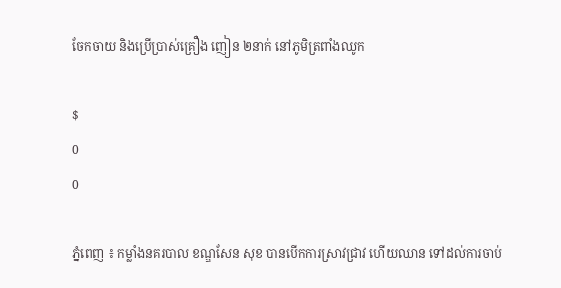ចែកចាយ និងប្រើប្រាស់គ្រឿង ញៀន ២នាក់ នៅភូមិត្រពាំងឈូក

$
0
0

ភ្នំពេញ ៖ កម្លាំងនគរបាល ខណ្ឌសែន សុខ បានបើកការស្រាវជ្រាវ ហើយឈាន ទៅដល់ការចាប់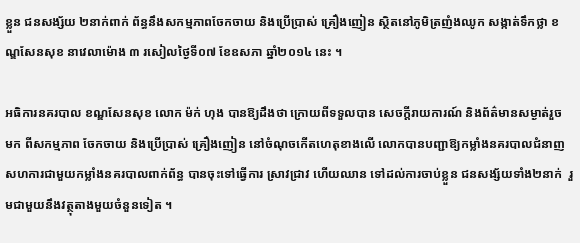ខ្លួន ជនសង្ស័យ ២នាក់ពាក់ ព័ន្ធនឹងសកម្មភាពចែកចាយ និងប្រើប្រាស់ គ្រឿងញៀន ស្ថិតនៅភូមិត្រញំងឈូក សង្កាត់ទឹកថ្លា ខណ្ឌសែនសុខ នាវេលាម៉ោង ៣ រសៀលថ្ងៃទី០៧ ខែឧសភា ឆ្នាំ២០១៤ នេះ ។

អធិការនគរបាល ខណ្ឌសែនសុខ លោក ម៉ក់ ហុង បានឱ្យដឹងថា ក្រោយពីទទួលបាន សេចក្ដីរាយការណ៍ និងព័ត៌មានសម្ងាត់រួច មក ពីសកម្មភាព ចែកចាយ និងប្រើប្រាស់ គ្រឿងញៀន នៅចំណុចកើតហេតុខាងលើ លោកបានបញ្ជាឱ្យកម្លាំងនគរបាលជំនាញ សហការជាមួយកម្លាំងនគរបាលពាក់ព័ន្ធ បានចុះទៅធ្វើការ ស្រាវជ្រាវ ហើយឈាន ទៅដល់ការចាប់ខ្លួន ជនសង្ស័យទាំង២នាក់  រួមជាមួយនឹងវត្ថុតាងមួយចំនួនទៀត ។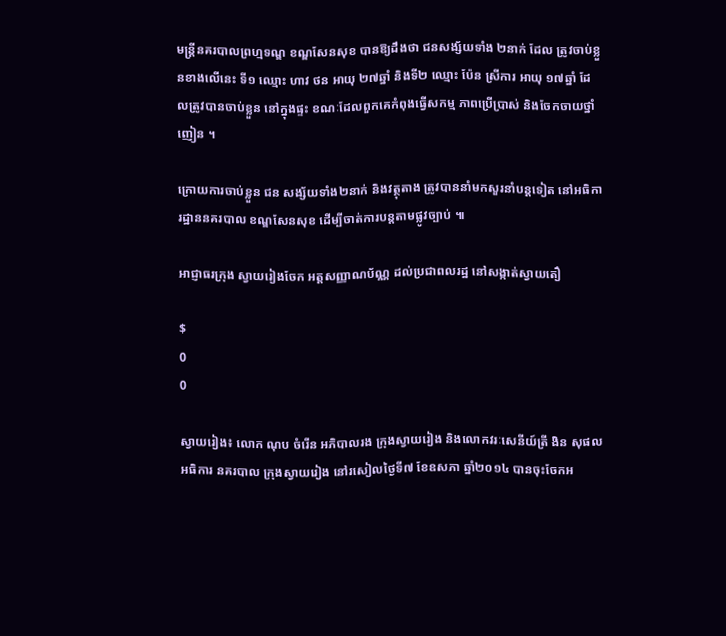មន្ដ្រីនគរបាលព្រហ្មទណ្ឌ ខណ្ឌសែនសុខ បានឱ្យដឹងថា ជនសង្ស័យទាំង ២នាក់ ដែល ត្រូវចាប់ខ្លួនខាងលើនេះ ទី១ ឈ្មោះ ហាវ ថន អាយុ ២៧ឆ្នាំ និងទី២ ឈ្មោះ ប៉ែន ស្រីការ អាយុ ១៧ឆ្នាំ ដែលត្រូវបានចាប់ខ្លួន នៅក្នុងផ្ទះ ខណៈដែលពួកគេកំពុងធ្វើសកម្ម ភាពប្រើប្រាស់ និងចែកចាយថ្នាំញៀន ។

ក្រោយការចាប់ខ្លួន ជន សង្ស័យទាំង២នាក់ និងវត្ថុតាង ត្រូវបាននាំមកសួរនាំបន្ដទៀត នៅអធិការដ្ឋាននគរបាល ខណ្ឌសែនសុខ ដើម្បីចាត់ការបន្ដតាមផ្លូវច្បាប់ ៕

អាជ្ញាធរក្រុង ស្វាយរៀងចែក អត្តសញ្ញាណប័ណ្ណ ដល់ប្រជាពលរដ្ឋ នៅសង្កាត់ស្វាយតឿ

$
0
0

ស្វាយរៀង៖ លោក ណុប ចំរើន អភិបាលរង ក្រុងស្វាយរៀង និងលោកវរៈសេនីយ៍ត្រី ងិន សុផល អធិការ នគរបាល ក្រុងស្វាយរៀង នៅរសៀលថ្ងៃទី៧ ខែឧសភា ឆ្នាំ២០១៤ បានចុះចែកអ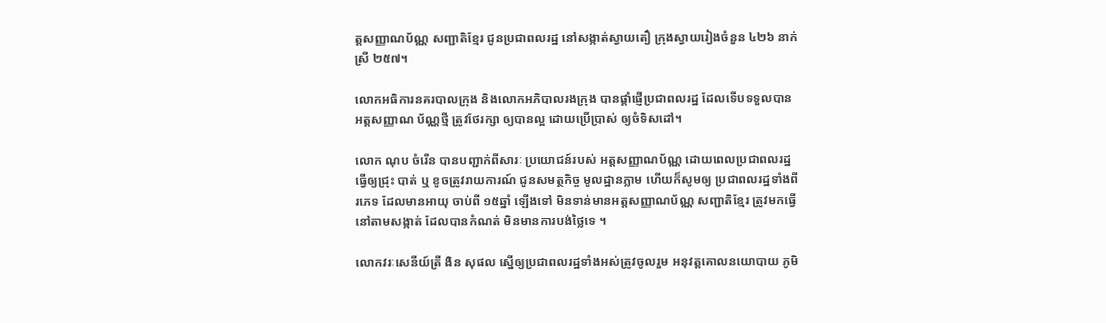ត្តសញ្ញាណប័ណ្ណ សញ្ជាតិខ្មែរ ជូនប្រជាពលរដ្ឋ នៅសង្កាត់ស្វាយតឿ ក្រុងស្វាយរៀងចំនួន ៤២៦ នាក់ ស្រី ២៥៧។

លោកអធិការនគរបាលក្រុង និងលោកអភិបាលរងក្រុង បានផ្តាំផ្ញើប្រជាពលរដ្ឋ ដែលទើបទទួលបាន អត្តសញ្ញាណ ប័ណ្ណថ្មី ត្រូវថែរក្សា ឲ្យបានល្អ ដោយប្រើប្រាស់ ឲ្យចំទិសដៅ។

លោក ណុប ចំរើន បានបញ្ជាក់ពីសារៈ ប្រយោជន៍របស់ អត្តសញ្ញាណប័ណ្ណ ដោយពេលប្រជាពលរដ្ឋ ធ្វើឲ្យជ្រុះ បាត់ ឬ ខូចត្រូវរាយការណ៍ ជូនសមត្ថកិច្ច មូលដ្ឋានភ្លាម ហើយក៏សូមឲ្យ ប្រជាពលរដ្ឋទាំងពីរភេទ ដែលមានអាយុ ចាប់ពី ១៥ឆ្នាំ ឡើងទៅ មិនទាន់មានអត្តសញ្ញាណប័ណ្ណ សញ្ជាតិខ្មែរ ត្រូវមកធ្វើ នៅតាមសង្កាត់ ដែលបានកំណត់ មិនមានការបង់ថ្លៃទេ ។

លោកវរៈសេនីយ៍ត្រី ងិន សុផល ស្នើឲ្យប្រជាពលរដ្ឋទាំងអស់ត្រូវចូលរួម អនុវត្តគោលនយោបាយ ភូមិ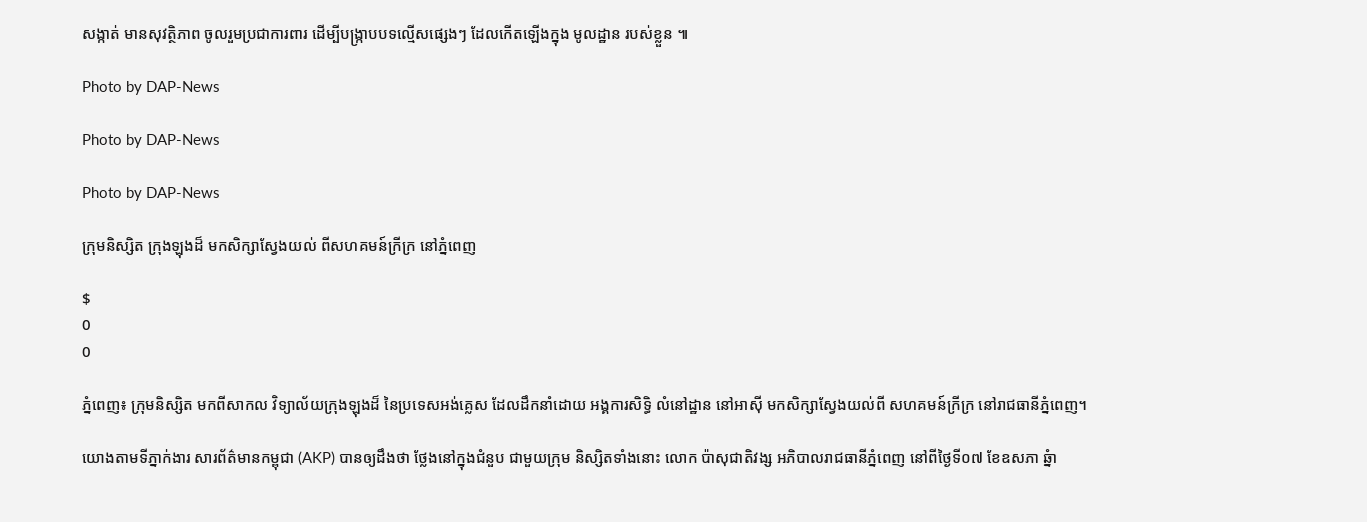សង្កាត់ មានសុវត្ថិភាព ចូលរួមប្រជាការពារ ដើម្បីបង្ក្រាបបទល្មើសផ្សេងៗ ដែលកើតឡើងក្នុង មូលដ្ឋាន របស់ខ្លួន ៕

Photo by DAP-News

Photo by DAP-News

Photo by DAP-News

ក្រុមនិស្សិត ក្រុងឡុងដ៏ មកសិក្សាស្វែងយល់ ពីសហគមន៍ក្រីក្រ នៅភ្នំពេញ

$
0
0

ភ្នំពេញ៖ ក្រុមនិស្សិត មកពីសាកល វិទ្យាល័យក្រុងឡុងដ៏ នៃប្រទេសអង់គ្លេស ដែលដឹកនាំដោយ អង្គការសិទ្ធិ លំនៅដ្ឋាន នៅអាស៊ី មកសិក្សាស្វែងយល់ពី សហគមន៍ក្រីក្រ នៅរាជធានីភ្នំពេញ។

យោងតាមទីភ្នាក់ងារ សារព័ត៌មានកម្ពុជា (AKP) បានឲ្យដឹងថា ថ្លែងនៅក្នុងជំនួប ជាមួយក្រុម និស្សិតទាំងនោះ លោក ប៉ាសុជាតិវង្ស អភិបាលរាជធានីភ្នំពេញ នៅពីថ្ងៃទី០៧ ខែឧសភា ឆ្នំា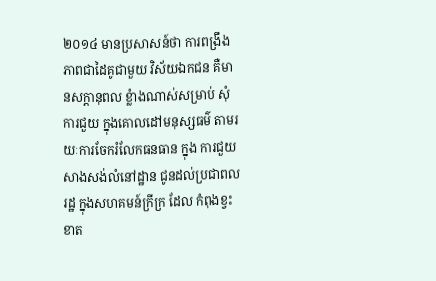២០១៤ មានប្រសាសន៍ថា ការពង្រឹង ភាពជាដៃគូជាមួយ វិស័យឯកជន គឺមានសក្តានុពល ខ្លំាងណាស់សម្រាប់ សុំការជួយ ក្នុងគោលដៅមនុស្សធម៌ តាមរយៈការចែករំលែកធនធាន ក្នុង ការជួយសាងសង់លំនៅដ្ឋាន ជូនដល់ប្រជាពលរដ្ឋ ក្នុងសហគមន៍ក្រីក្រ ដែល កំពុងខ្វះខាត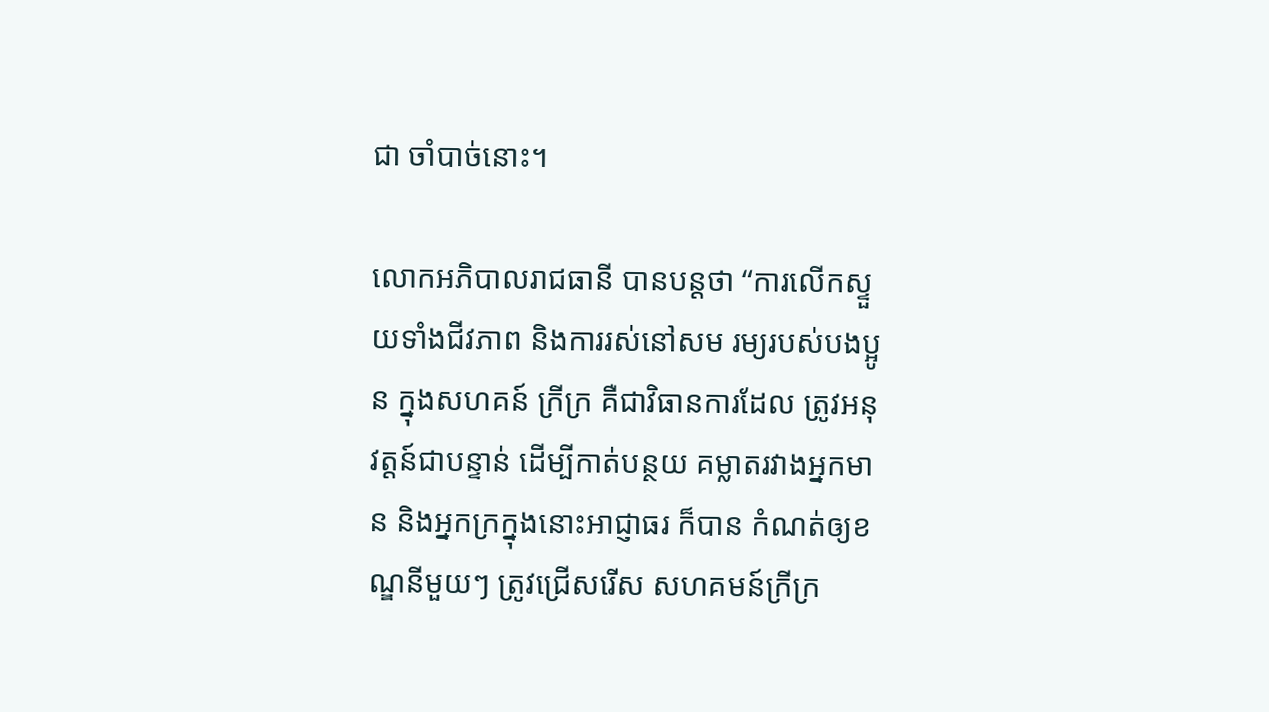ជា ចាំបាច់នោះ។

លោកអភិបាលរាជធានី បានបន្តថា “ការលើកស្ទួយទាំងជីវភាព និងការរស់នៅសម រម្យរបស់បងប្អូន ក្នុងសហគន៍ ក្រីក្រ គឺជាវិធានការដែល ត្រូវអនុវត្តន៍ជាបន្ទាន់ ដើម្បីកាត់បន្ថយ គម្លាតរវាងអ្នកមាន និងអ្នកក្រក្នុងនោះអាជ្ញាធរ ក៏បាន កំណត់ឲ្យខណ្ឌនីមួយៗ ត្រូវជ្រើសរើស សហគមន៍ក្រីក្រ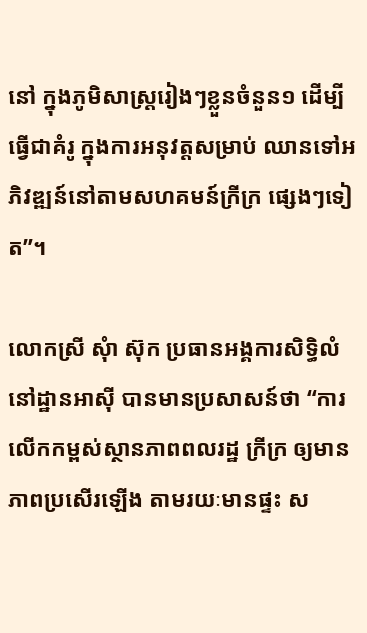នៅ ក្នុងភូមិសាស្រ្តរៀងៗខ្លួនចំនួន១ ដើម្បីធ្វើជាគំរូ ក្នុងការអនុវត្តសម្រាប់ ឈានទៅអភិវឌ្ឍន៍នៅតាមសហគមន៍ក្រីក្រ ផ្សេងៗទៀត”។

លោកស្រី សុំា ស៊ុក ប្រធានអង្គការសិទ្ធិលំនៅដ្ឋានអាស៊ី បានមានប្រសាសន៍ថា “ការ លើកកម្ពស់ស្ថានភាពពលរដ្ឋ ក្រីក្រ ឲ្យមានភាពប្រសើរឡើង តាមរយៈមានផ្ទះ ស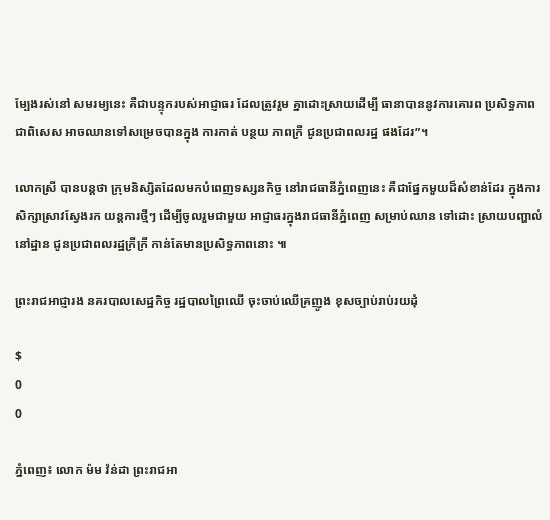ម្បែងរស់នៅ សមរម្យនេះ គឺជាបន្ទុករបស់អាជ្ញាធរ ដែលត្រូវរួម គ្នាដោះស្រាយដើម្បី ធានាបាននូវការគោរព ប្រសិទ្ធភាព ជាពិសេស អាចឈានទៅសម្រេចបានក្នុង ការកាត់ បន្ថយ ភាពក្រី ជូនប្រជាពលរដ្ឋ ផងដែរ”។

លោកស្រី បានបន្តថា ក្រុមនិស្សិតដែលមកបំពេញទស្សនកិច្ច នៅរាជធានីភ្នំពេញនេះ គឺជាផ្នែកមួយដ៏សំខាន់ដែរ ក្នុងការសិក្សាស្រាវស្វែងរក យន្តការថ្មីៗ ដើម្បីចូលរួមជាមួយ អាជ្ញាធរក្នុងរាជធានីភ្នំពេញ សម្រាប់ឈាន ទៅដោះ ស្រាយបញ្ហាលំនៅដ្ឋាន ជូនប្រជាពលរដ្ឋក្រីក្រី កាន់តែមានប្រសិទ្ធភាពនោះ ៕

ព្រះរាជអាជ្ញារង នគរបាលសេដ្ឋកិច្ច រដ្ឋបាលព្រៃឈើ ចុះចាប់ឈើគ្រញូង ខុសច្បាប់រាប់រយដុំ

$
0
0

ភ្នំពេញ៖ លោក ម៉ម វ៉ន់ដា ព្រះរាជអា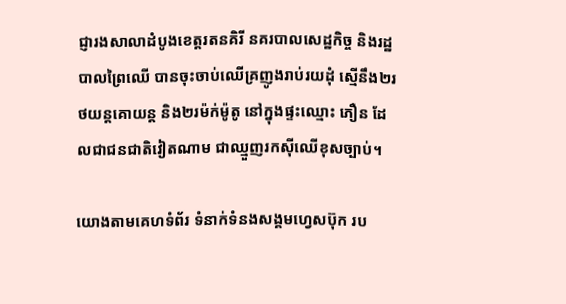ជ្ញារងសាលាដំបូងខេត្តរតនគិរី នគរបាលសេដ្ឋកិច្ច និងរដ្ឋបាលព្រៃឈើ បានចុះចាប់ឈើគ្រញូងរាប់រយដុំ ស្មើនឹង២រថយន្តគោយន្ត និង២រម៉ក់ម៉ូតូ នៅក្នុងផ្ទះឈ្មោះ ភឿន ដែលជាជនជាតិវៀតណាម ជាឈ្មួញរកស៊ីឈើខុសច្បាប់។

យោងតាមគេហទំព័រ ទំនាក់ទំនងសង្គមហ្វេសប៊ុក រប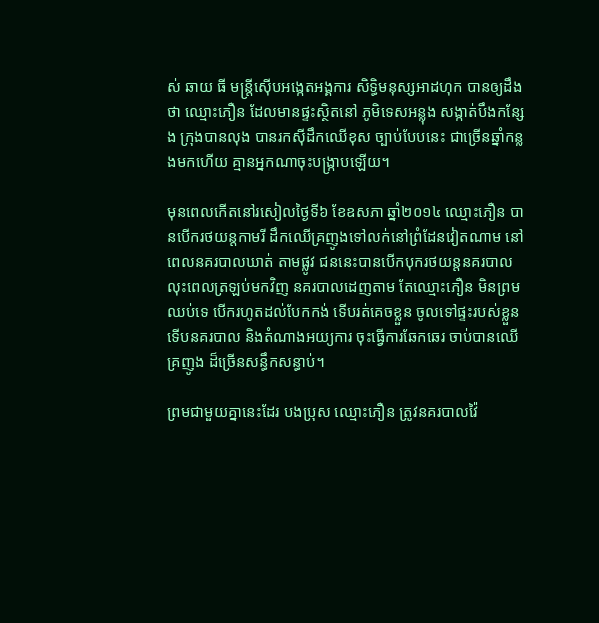ស់ ឆាយ ធី មន្រ្តីស៊ើបអង្កេតអង្គការ សិទ្ធិមនុស្សអាដហុក បានឲ្យដឹងថា ឈ្មោះភឿន ដែលមានផ្ទះស្ថិតនៅ ភូមិទេសអន្លុង សង្កាត់បឹងកន្សែង ក្រុងបានលុង បានរកស៊ីដឹកឈើខុស ច្បាប់បែបនេះ ជាច្រើនឆ្នាំកន្លងមកហើយ គ្មានអ្នកណាចុះបង្រ្កាបឡើយ។

មុនពេលកើតនៅរសៀលថ្ងៃទី៦ ខែឧសភា ឆ្នាំ២០១៤ ឈ្មោះភឿន បានបើករថយន្តកាមរី ដឹកឈើគ្រញូងទៅលក់នៅព្រំដែនវៀតណាម នៅពេលនគរបាលឃាត់ តាមផ្លូវ ជននេះបានបើកបុករថយន្តនគរបាល លុះពេលត្រឡប់មកវិញ នគរបាលដេញតាម តែឈ្មោះភឿន មិនព្រមឈប់ទេ បើករហូតដល់បែកកង់ ទើបរត់គេចខ្លួន ចូលទៅផ្ទះរបស់ខ្លួន ទើបនគរបាល និងតំណាងអយ្យការ ចុះធ្វើការឆែកឆេរ ចាប់បានឈើគ្រញូង ដ៏ច្រើនសន្ធឹកសន្ធាប់។

ព្រមជាមួយគ្នានេះដែរ បងប្រុស ឈ្មោះភឿន ត្រូវនគរបាលវ៉ៃ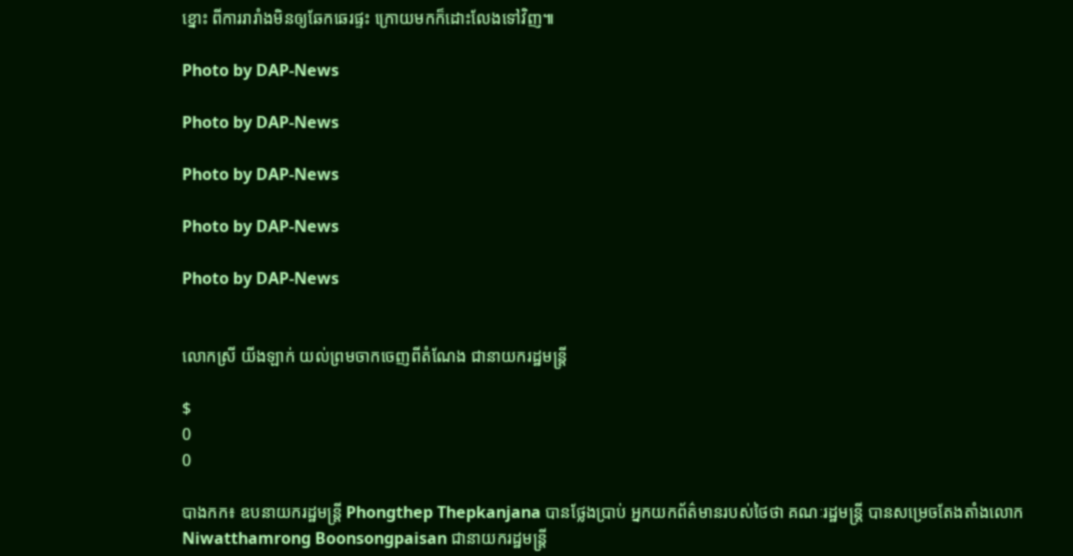ខ្នោះ ពីការរារាំងមិនឲ្យឆែកឆេរផ្ទះ ក្រោយមកក៏ដោះលែងទៅវិញ៕

Photo by DAP-News

Photo by DAP-News

Photo by DAP-News

Photo by DAP-News

Photo by DAP-News


លោកស្រី យីងឡាក់ យល់ព្រមចាកចេញពីតំណែង ជានាយករដ្ឋមន្ដ្រី

$
0
0

បាងកក៖ ឧបនាយករដ្ឋមន្ដ្រី Phongthep Thepkanjana បានថ្លែងប្រាប់ អ្នកយកព័ត៌មានរបស់ថៃថា គណៈរដ្ឋមន្ដ្រី បានសម្រេចតែងតាំងលោក Niwatthamrong Boonsongpaisan ជានាយករដ្ឋមន្ដ្រី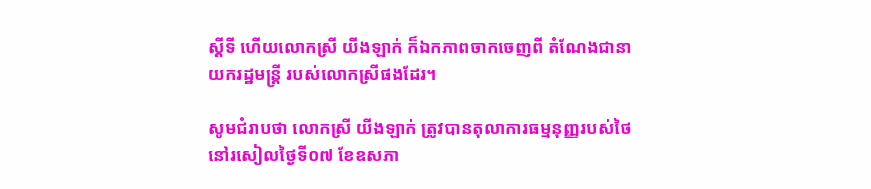ស្ដីទី ហើយលោកស្រី យីងឡាក់ ក៏ឯកភាពចាកចេញពី តំណែងជានាយករដ្ឋមន្ដ្រី របស់លោកស្រីផងដែរ។

សូមជំរាបថា លោកស្រី យីងឡាក់ ត្រូវបានតុលាការធម្មនុញ្ញរបស់ថៃ នៅរសៀលថ្ងៃទី០៧ ខែឧសភា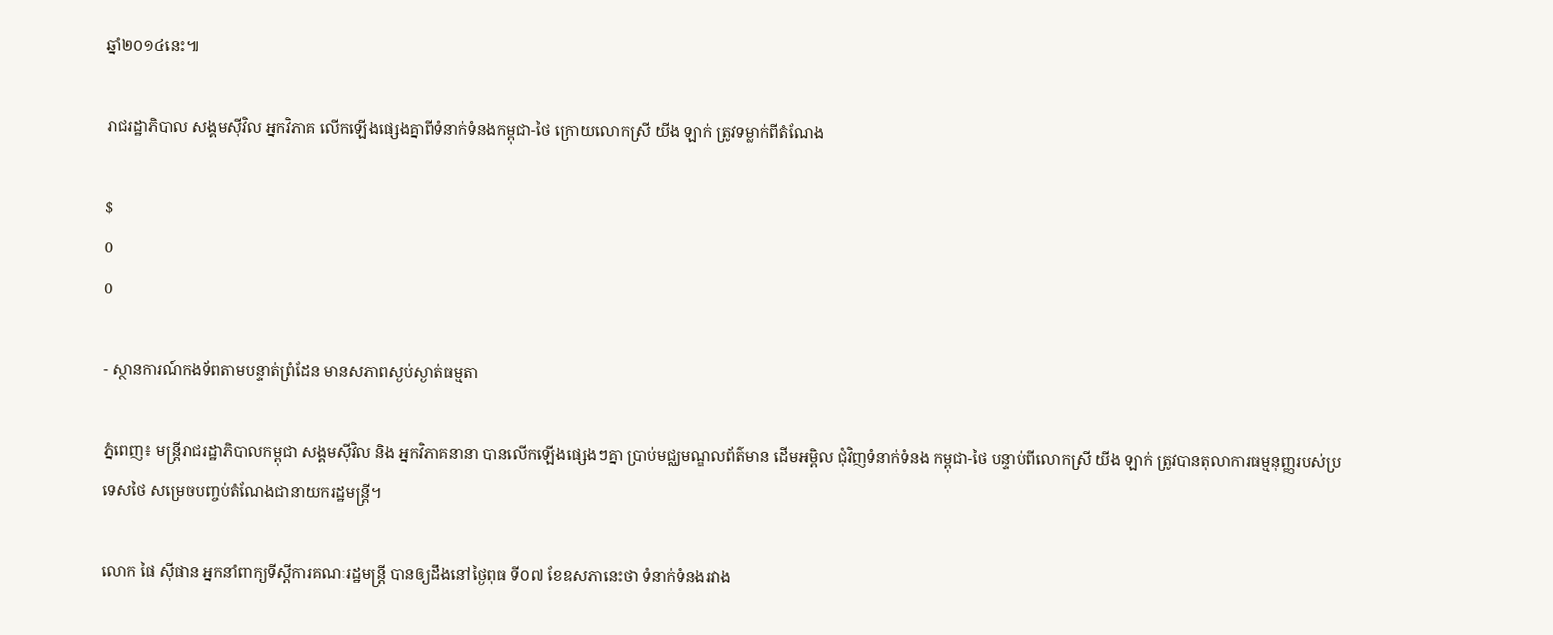ឆ្នាំ២០១៤នេះ៕

រាជរដ្ឋាភិបាល សង្គមស៊ីវិល អ្នកវិភាគ លើកឡើងផ្សេងគ្នាពីទំនាក់ទំនងកម្ពុជា-ថៃ ក្រោយលោកស្រី យីង ឡាក់ ត្រូវទម្លាក់ពីតំណែង

$
0
0

- ស្ថានការណ៍កងទ័ពតាមបន្ទាត់ព្រំដែន មានសភាពស្ងប់ស្ងាត់ធម្មតា

ភ្នំពេញ៖ មន្រ្តីរាជរដ្ឋាភិបាលកម្ពុជា សង្គមស៊ីវិល និង អ្នកវិភាគនានា បានលើកឡើងផ្សេងៗគ្នា ប្រាប់មជ្ឈមណ្ឌលព័ត៌មាន ដើមអម្ពិល ជុំវិញទំនាក់ទំនង កម្ពុជា-ថៃ បន្ទាប់ពីលោកស្រី យីង ឡាក់ ត្រូវបានតុលាការធម្មនុញ្ញរបស់ប្រទេសថៃ សម្រេចបញ្ចប់តំណែងជានាយករដ្ឋមន្រ្តី។

លោក ផៃ ស៊ីផាន អ្នកនាំពាក្យទីស្ដីការគណៈរដ្ឋមន្ត្រី បានឲ្យដឹងនៅថ្ងៃពុធ ទី០៧ ខែឧសភានេះថា ទំនាក់ទំនងរវាង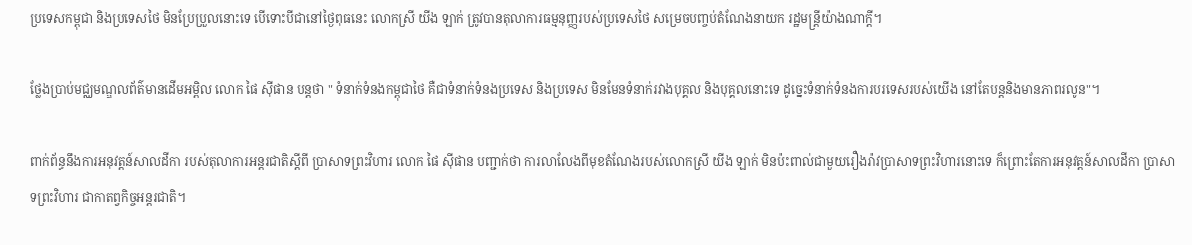ប្រទេសកម្ពុជា និងប្រទេសថៃ មិនប្រែប្រួលនោះទេ បើទោះបីជានៅថ្ងៃពុធនេះ លោកស្រី យីង ឡាក់ ត្រូវបានតុលាការធម្មនុញ្ញរបស់ប្រទេសថៃ សម្រេចបញ្ចប់តំណែងនាយក រដ្ឋមន្រ្តីយ៉ាងណាក្តី។

ថ្លែងប្រាប់មជ្ឈមណ្ឌលព័ត៌មានដើមអម្ពិល លោក ផៃ ស៊ីផាន បន្តថា " ទំនាក់ទំនងកម្ពុជាថៃ គឺជាទំនាក់ទំនងប្រទេស និងប្រទេស មិនមែនទំនាក់រវាងបុគ្គល និងបុគ្គលនោះទេ ដូច្នេះទំនាក់ទំនងការបរទេសរបស់យើង នៅតែបន្តនិងមានភាពរលូន"។

ពាក់ព័ន្ធនឹងការអនុវត្តន៍សាលដីកា របស់តុលាការអន្តរជាតិស្ដីពី ប្រាសាទព្រះវិហារ លោក ផៃ ស៊ីផាន បញ្ជាក់ថា ការលាលែងពីមុខតំណែងរបស់លោកស្រី យីង ឡាក់ មិនប៉ះពាល់ជាមួយរឿងរ៉ាវប្រាសាទព្រះវិហារនោះទេ ក៏ព្រោះតែការអនុវត្តន៍សាលដីកា ប្រាសាទព្រះវិហារ ជាកាតព្វកិច្ចអន្តរជាតិ។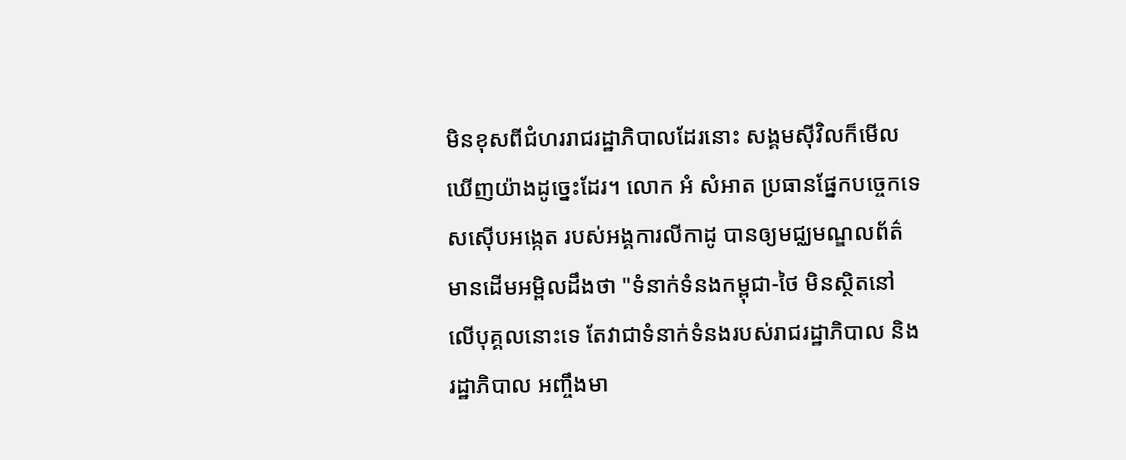មិនខុសពីជំហររាជរដ្ឋាភិបាលដែរនោះ សង្គមស៊ីវិលក៏មើលឃើញយ៉ាងដូច្នេះដែរ។ លោក អំ សំអាត ប្រធានផ្នែកបច្ចេកទេសស៊ើបអង្កេត របស់អង្គការលីកាដូ បានឲ្យមជ្ឈមណ្ឌលព័ត៌មានដើមអម្ពិលដឹងថា "ទំនាក់ទំនងកម្ពុជា-ថៃ មិនស្ថិតនៅលើបុគ្គលនោះទេ តែវាជាទំនាក់ទំនងរបស់រាជរដ្ឋាភិបាល និងរដ្ឋាភិបាល អញ្ចឹងមា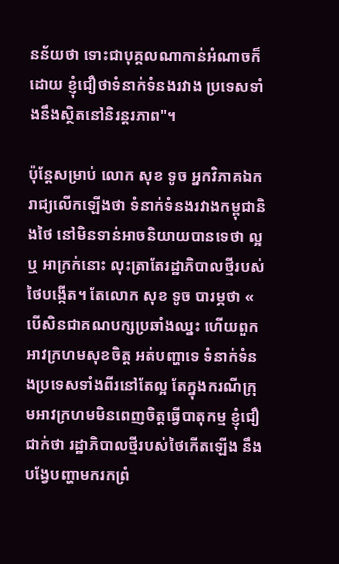នន័យថា ទោះជាបុគ្គលណាកាន់អំណាចក៏ដោយ ខ្ញុំជឿថាទំនាក់ទំនងរវាង ប្រទេសទាំងនឹងស្ថិតនៅនិរន្តរភាព"។

ប៉ុន្តែសម្រាប់ លោក សុខ ទូច អ្នកវិភាគឯករាជ្យលើកឡើងថា ទំនាក់ទំនងរវាងកម្ពុជានិងថៃ នៅមិនទាន់អាចនិយាយបានទេថា ល្អ ឬ អាក្រក់នោះ លុះត្រាតែរដ្ឋាភិបាលថ្មីរបស់ថៃបង្កើត។ តែលោក សុខ ទូច បារម្ភថា « បើសិនជាគណបក្សប្រឆាំងឈ្នះ ហើយពួកអាវក្រហមសុខចិត្ត អត់បញ្ហាទេ ទំនាក់ទំនងប្រទេសទាំងពីរនៅតែល្អ តែក្នុងករណីក្រុមអាវក្រហមមិនពេញចិត្តធ្វើបាតុកម្ម ខ្ញុំជឿជាក់ថា រដ្ឋាភិបាលថ្មីរបស់ថៃកើតឡើង នឹងបង្វែបញ្ហាមករកព្រំ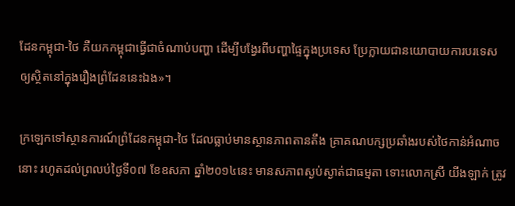ដែនកម្ពុជា-ថៃ គឺយកកម្ពុជាធ្វើជាចំណាប់បញ្ហា ដើម្បីបង្វែរពីបញ្ហាផ្ទៃក្នុងប្រទេស ប្រែក្លាយជានយោបាយការបរទេស ឲ្យស្ថិតនៅក្នុងរឿងព្រំដែននេះឯង»។

ក្រឡេកទៅស្ថានការណ៍ព្រំដែនកម្ពុជា-ថៃ ដែលធ្លាប់មានស្ថានភាពតានតឹង គ្រាគណបក្សប្រឆាំងរបស់ថៃកាន់អំណាចនោះ រហូតដល់ព្រលប់ថ្ងៃទី០៧ ខែឧសភា ឆ្នាំ២០១៤នេះ មានសភាពស្ងប់ស្ងាត់ជាធម្មតា ទោះលោកស្រី យីងឡាក់ ត្រូវ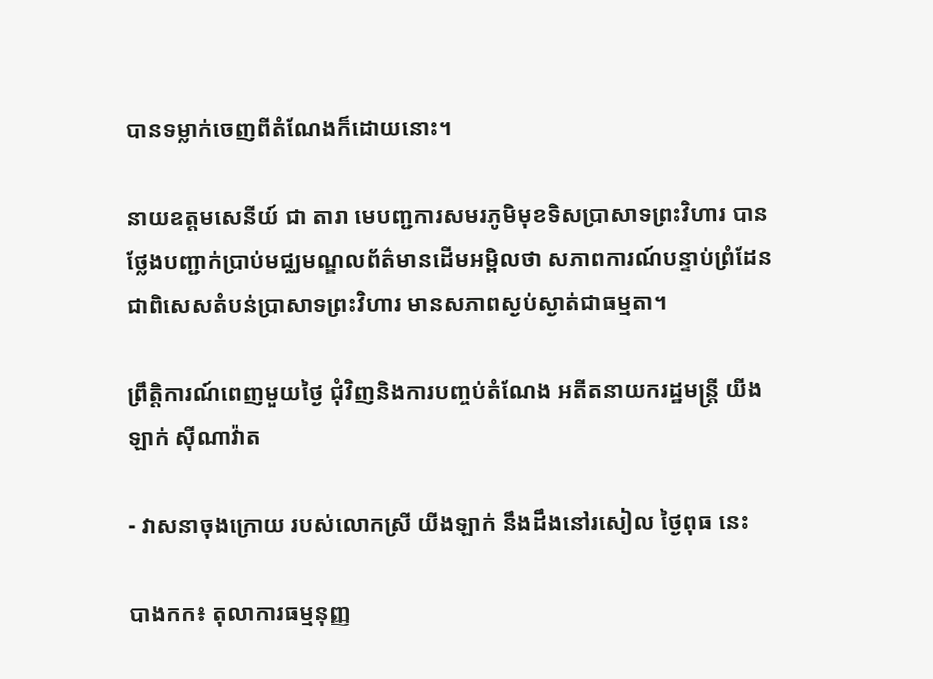បានទម្លាក់ចេញពីតំណែងក៏ដោយនោះ។

នាយឧត្តមសេនីយ៍ ជា តារា មេបញ្ជការសមរភូមិមុខទិសប្រាសាទព្រះវិហារ បានថ្លែងបញ្ជាក់ប្រាប់មជ្ឈមណ្ឌលព័ត៌មានដើមអម្ពិលថា សភាពការណ៍បន្ទាប់ព្រំដែន ជាពិសេសតំបន់ប្រាសាទព្រះវិហារ មានសភាពស្ងប់ស្ងាត់ជាធម្មតា។

ព្រឹត្តិការណ៍ពេញមួយថ្ងៃ ជុំវិញនិងការបញ្ចប់តំណែង អតីតនាយករដ្ឋមន្រ្តី យីងឡាក់ ស៊ីណាវ៉ាត

- វាសនាចុងក្រោយ របស់លោកស្រី យីងឡាក់ នឹងដឹងនៅរសៀល ថ្ងៃពុធ នេះ

បាងកក៖ តុលាការធម្មនុញ្ញ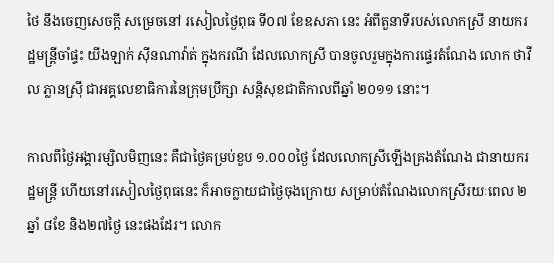ថៃ នឹងចេញសេចក្តី សម្រេចនៅ រសៀលថ្ងៃពុធ ទី០៧ ខែឧសភា នេះ អំពីតួនាទីរបស់លោកស្រី នាយករដ្ឋមន្ត្រីចាំផ្ទះ យីងឡាក់ ស៊ីនណាវ៉ាត់ ក្នុងករណី ដែលលោកស្រី បានចូលរួមក្នុងការផ្ទេរតំណែង លោក ថាវីល ភ្លានស្រ៊ី ជាអគ្គលេខាធិការនៃក្រុមប្រឹក្សា សន្តិសុខជាតិកាលពីឆ្នាំ ២០១១ នោះ។

កាលពីថ្ងៃអង្គារម្សិលមិញនេះ គឺជាថ្ងៃគម្រប់ខួប ១.០០០ថ្ងៃ ដែលលោកស្រីឡើងគ្រងតំណែង ជានាយករដ្ឋមន្ត្រី ហើយនៅរសៀលថ្ងៃពុធនេះ ក៏អាចក្លាយជាថ្ងៃចុងក្រោយ សម្រាប់តំណែងលោកស្រីរយៈពេល ២ឆ្នាំ ៨ខែ និង២៧ថ្ងៃ នេះផងដែរ។ លោក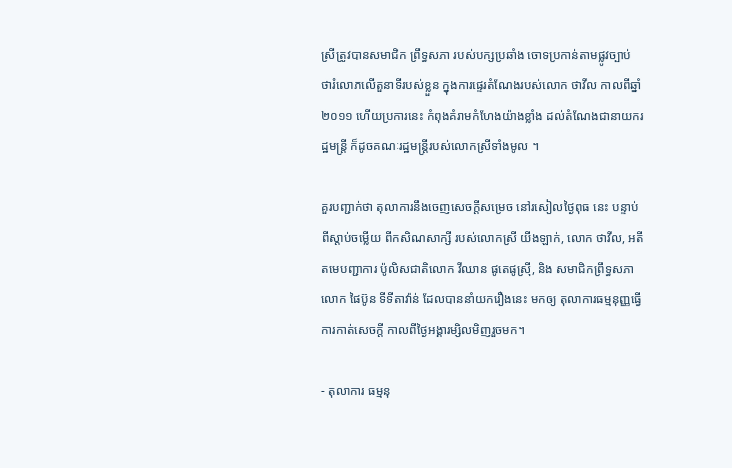ស្រីត្រូវបានសមាជិក ព្រឹទ្ធសភា របស់បក្សប្រឆាំង ចោទប្រកាន់តាមផ្លូវច្បាប់ ថារំលោភលើតួនាទីរបស់ខ្លួន ក្នុងការផ្ទេរតំណែងរបស់លោក ថាវីល កាលពីឆ្នាំ ២០១១ ហើយប្រការនេះ កំពុងគំរាមកំហែងយ៉ាងខ្លាំង ដល់តំណែងជានាយករដ្ឋមន្ត្រី ក៏ដូចគណៈរដ្ឋមន្ត្រីរបស់លោកស្រីទាំងមូល ។

គួរបញ្ជាក់ថា តុលាការនឹងចេញសេចក្តីសម្រេច នៅរសៀលថ្ងៃពុធ នេះ បន្ទាប់ពីស្តាប់ចម្លើយ ពីកសិណសាក្សី របស់លោកស្រី យីងឡាក់, លោក ថាវីល, អតីតមេបញ្ជាការ ប៉ូលិសជាតិលោក វីឈាន ផូតេផូស្រ៊ី, និង សមាជិកព្រឹទ្ធសភាលោក ផៃប៊ូន ទីទីតាវ៉ាន់ ដែលបាននាំយករឿងនេះ មកឲ្យ តុលាការធម្មនុញ្ញធ្វើការកាត់សេចក្តី កាលពីថ្ងៃអង្គារម្សិលមិញរួចមក។

- តុលាការ ធម្មនុ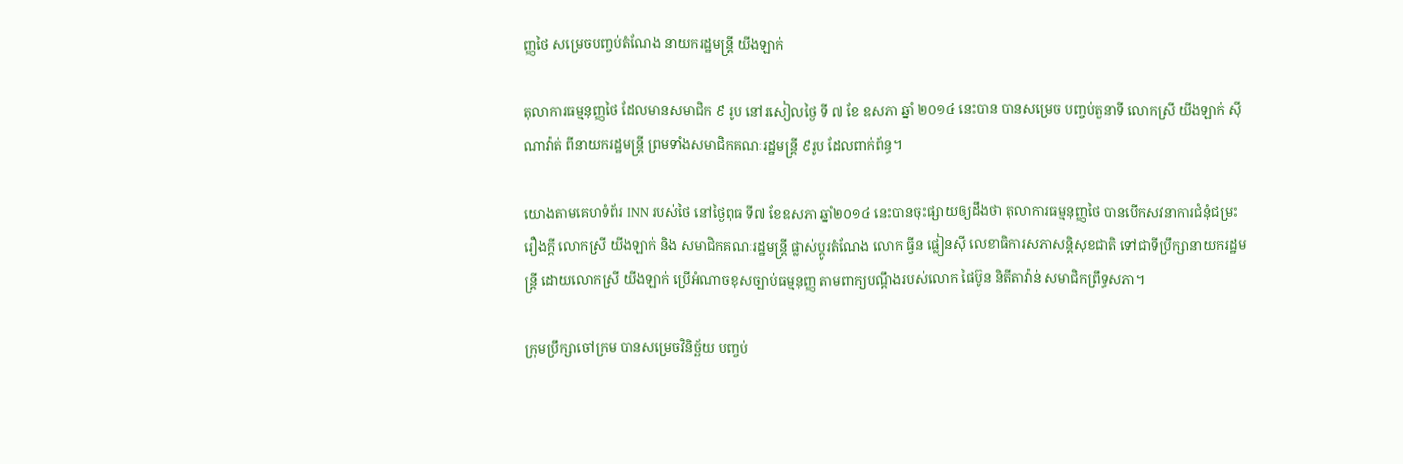ញ្ញថៃ សម្រេចបញ្ចប់តំណែង នាយករដ្ឋមន្រ្តី យីងឡាក់

តុលាការធម្មនុញ្ញថៃ ដែលមានសមាជិក ៩ រូប នៅរសៀលថ្ងៃ ទី ៧ ខែ ឧសភា ឆ្នាំ ២០១៤ នេះបាន បានសម្រេច បញ្ចប់តួនាទី លោកស្រី យីងឡាក់ ស៊ីណាវ៉ាត់ ពីនាយករដ្ឋមន្រ្តី ព្រមទាំងសមាជិកគណៈរដ្ឋមន្រ្តី ៩រូប ដែលពាក់ព័ន្ធ។

យោងតាមគេហទំព័រ INN របស់ថៃ នៅថ្ងៃពុធ ទី៧ ខែឧសភា ឆ្នាំ២០១៤ នេះបានចុះផ្សាយឲ្យដឹងថា តុលាការធម្មនុញ្ញថៃ បានបើកសវនាការជំនុំជម្រះ រឿងក្តី លោកស្រី យីងឡាក់ និង សមាជិកគណៈរដ្ឋមន្រ្តី ផ្លាស់ប្តូរតំណែង លោក ធ្វីន ផ្លៀនស៊ី លេខាធិការសភាសន្តិសុខជាតិ ទៅជាទីប្រឹក្សានាយករដ្ឋមន្រ្តី ដោយលោកស្រី យីងឡាក់ ប្រើអំណាចខុសច្បាប់ធម្មនុញ្ញ តាមពាក្យបណ្តឹងរបស់លោក ផៃប៊ូន និតីតាវ៉ាន់ សមាជិកព្រឹទ្ធសភា។

ក្រុមប្រឹក្សាចៅក្រម បានសម្រេចវិនិច្ឆ័យ បញ្ចប់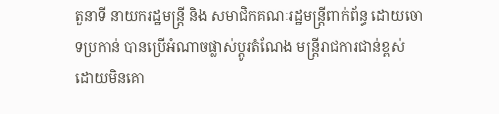តួនាទី នាយករដ្ឋមន្រ្តី និង សមាជិកគណៈរដ្ឋមន្រ្តីពាក់ព័ន្ធ ដោយចោទប្រកាន់ បានប្រើអំណាចផ្លាស់ប្តូរតំណែង មន្រ្តីរាជការជាន់ខ្ពស់ ដោយមិនគោ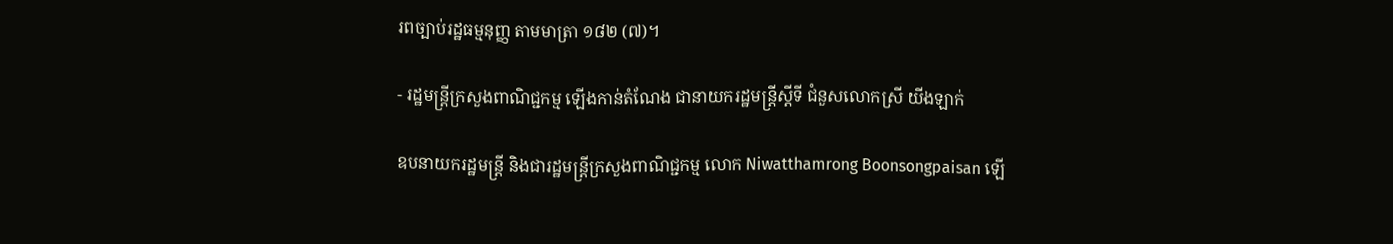រពច្បាប់រដ្ឋធម្មនុញ្ញ តាមមាត្រា ១៨២ (៧)។

- រដ្ឋមន្ដ្រីក្រសួងពាណិជ្ជកម្ម ឡើងកាន់តំណែង ជានាយករដ្ឋមន្ដ្រីស្ដីទី ជំនួសលោកស្រី យីងឡាក់

ឧបនាយករដ្ឋមន្ដ្រី និងជារដ្ឋមន្ដ្រីក្រសួងពាណិជ្ជកម្ម លោក Niwatthamrong Boonsongpaisan ឡើ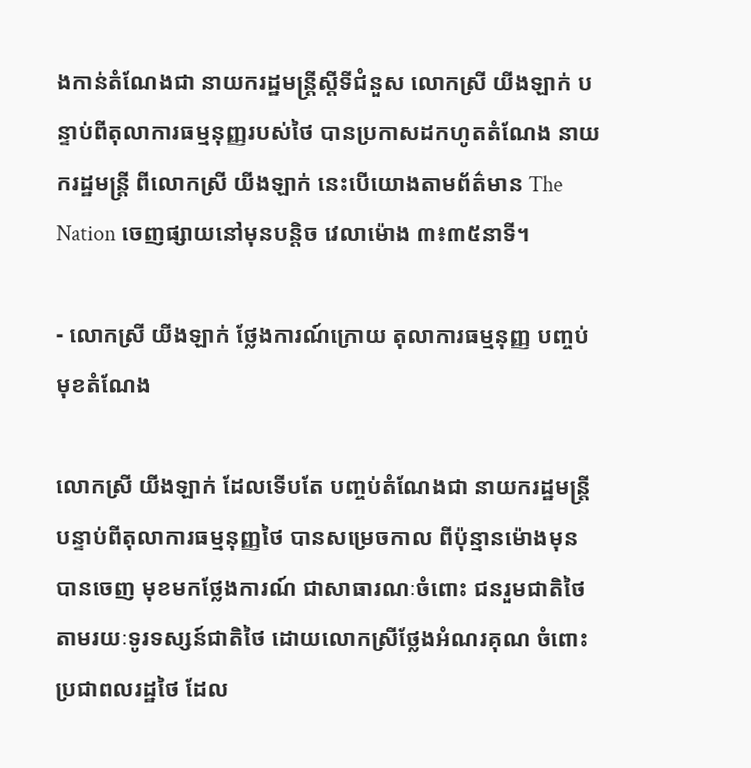ងកាន់តំណែងជា នាយករដ្ឋមន្ដ្រីស្ដីទីជំនួស លោកស្រី យីងឡាក់ បន្ទាប់ពីតុលាការធម្មនុញ្ញរបស់ថៃ បានប្រកាសដកហូតតំណែង នាយករដ្ឋមន្ដ្រី ពីលោកស្រី យីងឡាក់ នេះបើយោងតាមព័ត៌មាន The Nation ចេញផ្សាយនៅមុនបន្ដិច វេលាម៉ោង ៣៖៣៥នាទី។

- លោកស្រី យីងឡាក់ ថ្លែងការណ៍ក្រោយ តុលាការធម្មនុញ្ញ បញ្ចប់មុខតំណែង

លោកស្រី យីងឡាក់ ដែលទើបតែ បញ្ចប់តំណែងជា នាយករដ្ឋមន្រ្តី បន្ទាប់ពីតុលាការធម្មនុញ្ញថៃ បានសម្រេចកាល ពីប៉ុន្មានម៉ោងមុន បានចេញ មុខមកថ្លែងការណ៍ ជាសាធារណៈចំពោះ ជនរួមជាតិថៃ តាមរយៈទូរទស្សន៍ជាតិថៃ ដោយលោកស្រីថ្លែងអំណរគុណ ចំពោះប្រជាពលរដ្ឋថៃ ដែល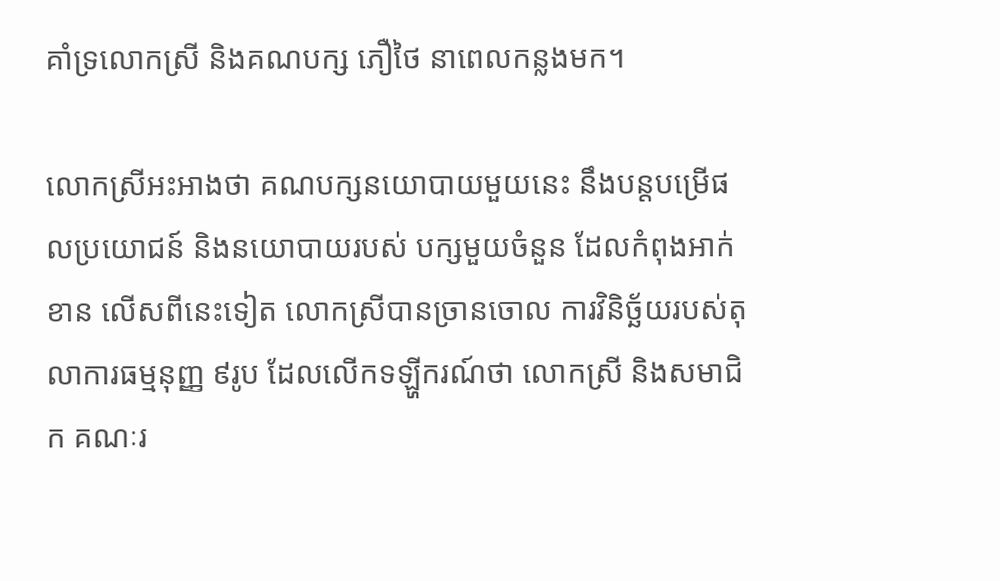គាំទ្រលោកស្រី និងគណបក្ស ភឿថៃ នាពេលកន្លងមក។

លោកស្រីអះអាងថា គណបក្សនយោបាយមួយនេះ នឹងបន្តបម្រើផលប្រយោជន៍ និងនយោបាយរបស់ បក្សមួយចំនួន ដែលកំពុងអាក់ខាន លើសពីនេះទៀត លោកស្រីបានច្រានចោល ការវិនិច្ឆ័យរបស់តុលាការធម្មនុញ្ញ ៩រូប ដែលលើកទឡ្ហីករណ៍ថា លោកស្រី និងសមាជិក គណៈរ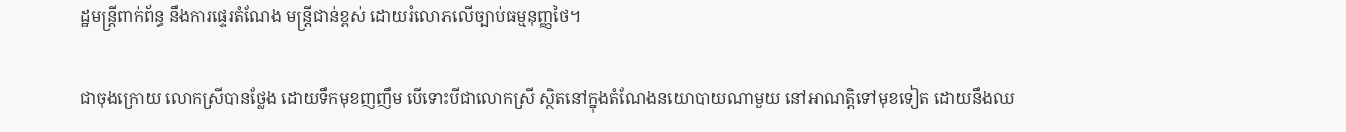ដ្ឋមន្រ្តីពាក់ព័ន្ធ នឹងការផ្ទេរតំណែង មន្រ្តីជាន់ខ្ពស់ ដោយរំលោភលើច្បាប់ធម្មនុញ្ញថៃ។

ជាចុងក្រោយ លោកស្រីបានថ្លែង ដោយទឹកមុខញញឹម បើទោះបីជាលោកស្រី ស្ថិតនៅក្នុងតំណែងនយោបាយណាមួយ នៅអាណត្តិទៅមុខទៀត ដោយនឹងឈ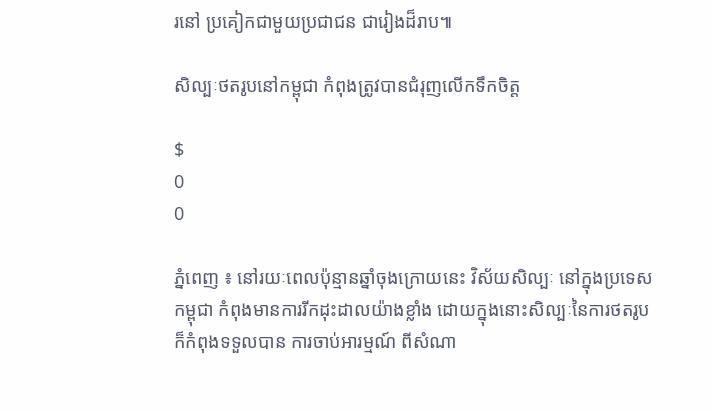រនៅ ប្រគៀកជាមួយប្រជាជន ជារៀងដ៏រាប៕

សិល្បៈថតរូបនៅកម្ពុជា កំពុងត្រូវបានជំរុញលើកទឹកចិត្ត

$
0
0

ភ្នំពេញ ៖ នៅរយៈពេលប៉ុន្មានឆ្នាំចុងក្រោយនេះ វិស័យសិល្បៈ នៅក្នុងប្រទេសកម្ពុជា កំពុងមានការរីកដុះដាលយ៉ាងខ្លាំង ដោយក្នុងនោះសិល្បៈនៃការថតរូប ក៏កំពុងទទួលបាន ការចាប់អារម្មណ៍ ពីសំណា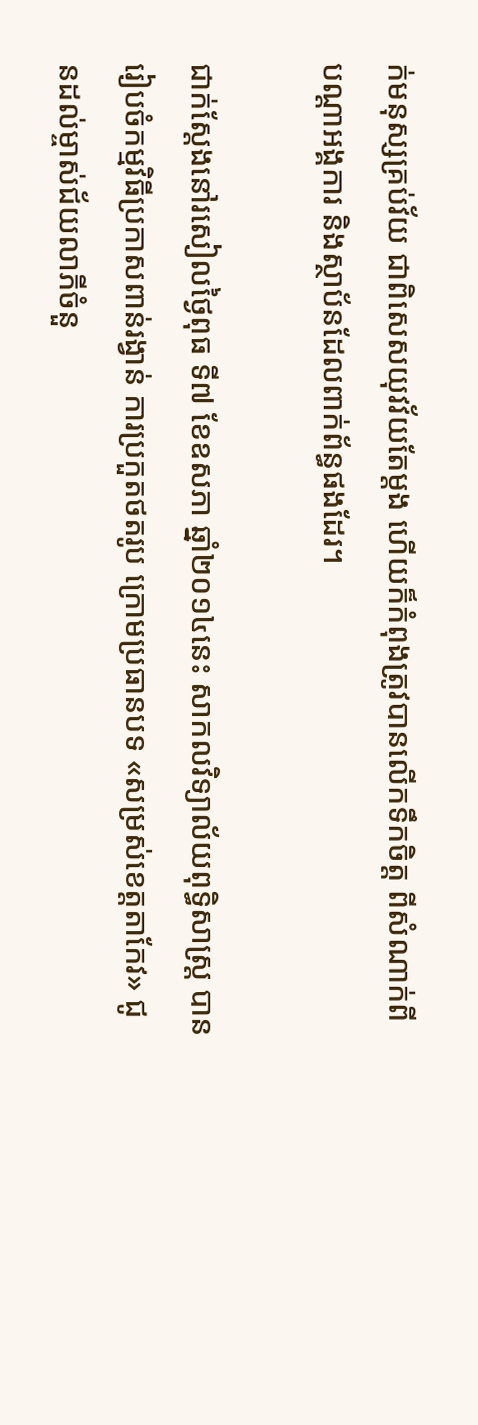ក់មនុស្សគ្រប់វ័យ ជាពិសេសយុវវ័យតែម្តង ហើយក៏កំពុងត្រូវបានលើកទឹកចិត្ត ពីសំណាក់ពីបណ្តាអង្គការ និងស្ថាប័នដែលពាក់ព័ន្ធផងដែរ។

ជាក់ស្តែងនៅរសៀលថ្ងៃពុធ ទី៧ ខែឧសភា ឆ្នាំ២០១៤នេះ សាកលវិទ្យាល័យពុទ្ធិសាស្ត្រ បានរៀបចំកម្មវិធីប្រកាសពាន់រង្វាន់ ការប្រកួតថតរូប ក្រោមប្រធានបទ «សម្រស់ខេត្តតាកែវ» ជូនដល់ម្ចាស់ជ័យលាភីចំនួ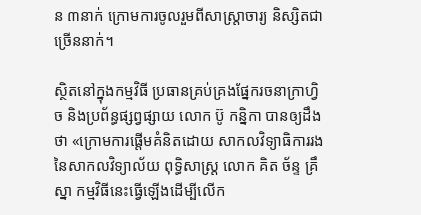ន ៣នាក់ ក្រោមការចូលរួមពីសាស្ត្រាចារ្យ និស្សិតជាច្រើននាក់។

ស្ថិតនៅក្នុងកម្មវិធី ប្រធានគ្រប់គ្រងផ្នែករចនាក្រាហ្វិច និងប្រព័ន្ធផ្សព្វផ្សាយ លោក ប៊ូ កន្និកា បានឲ្យដឹងថា «ក្រោមការផ្តើមគំនិតដោយ សាកលវិទ្យាធិការរង នៃសាកលវិទ្យាល័យ ពុទ្ធិសាស្ត្រ លោក គិត ច័ន្ទ គ្រឹស្នា កម្មវិធីនេះធ្វើឡើងដើម្បីលើក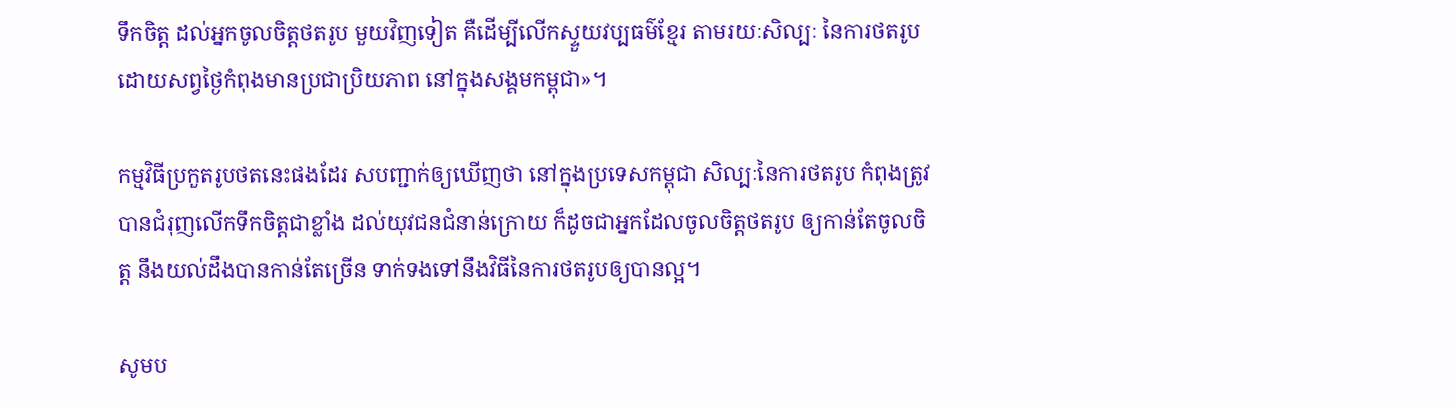ទឹកចិត្ត ដល់អ្នកចូលចិត្តថតរូប មួយវិញទៀត គឺដើម្បីលើកស្ទួយវប្បធម៌ខ្មែរ តាមរយៈសិល្បៈ នៃការថតរូប ដោយសព្វថ្ងៃកំពុងមានប្រជាប្រិយភាព នៅក្នុងសង្គមកម្ពុជា»។

កម្មវិធីប្រកួតរូបថតនេះផងដែរ សបញ្ជាក់ឲ្យឃើញថា នៅក្នុងប្រទេសកម្ពុជា សិល្បៈនៃការថតរូប កំពុងត្រូវបានជំរុញលើកទឹកចិត្តជាខ្លាំង ដល់យុវជនជំនាន់ក្រោយ ក៏ដូចជាអ្នកដែលចូលចិត្តថតរូប ឲ្យកាន់តែចូលចិត្ត នឹងយល់ដឹងបានកាន់តែច្រើន ទាក់ទងទៅនឹងវិធីនៃការថតរូបឲ្យបានល្អ។

សូមប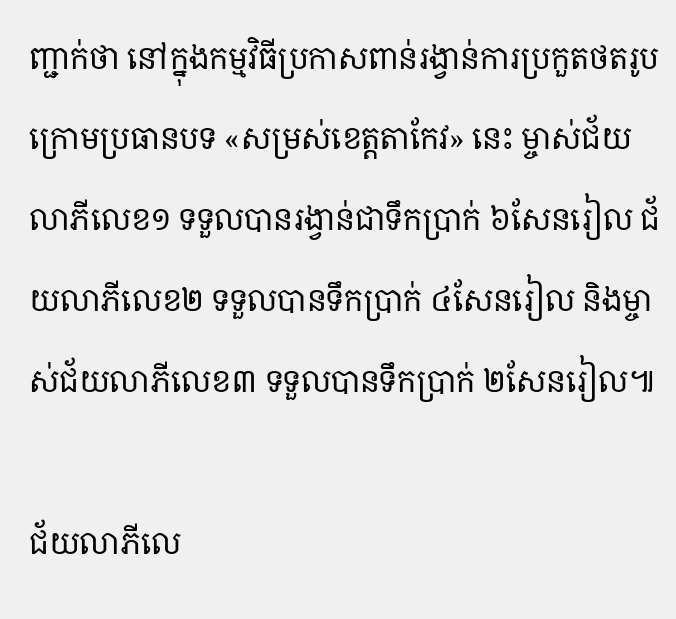ញ្ជាក់ថា នៅក្នុងកម្មវិធីប្រកាសពាន់រង្វាន់ការប្រកួតថតរូប ក្រោមប្រធានបទ «សម្រស់ខេត្តតាកែវ» នេះ ម្ចាស់ជ័យលាភីលេខ១ ទទួលបានរង្វាន់ជាទឹកប្រាក់ ៦សែនរៀល ជ័យលាភីលេខ២ ទទួលបានទឹកប្រាក់ ៤សែនរៀល និងម្ចាស់ជ័យលាភីលេខ៣ ទទួលបានទឹកប្រាក់ ២សែនរៀល៕

ជ័យលាភីលេ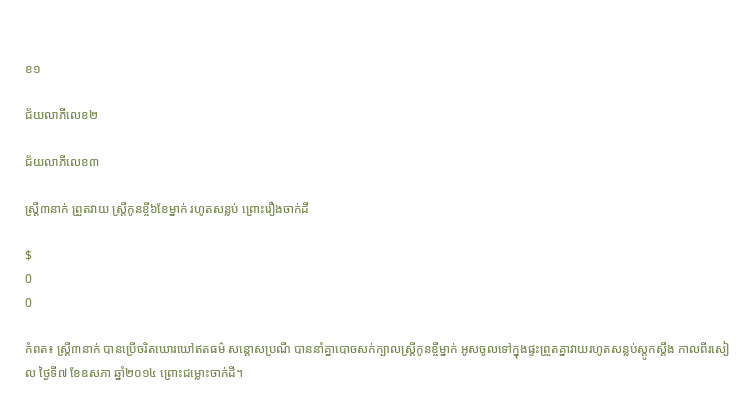ខ១

ជ័យលាភីលេខ២

ជ័យលាភីលេខ៣

ស្ត្រី៣នាក់ ព្រួតវាយ ស្រ្តីកូនខ្ចី៦ខែម្នាក់ រហូតសន្លប់ ព្រោះរឿងចាក់ដី

$
0
0

កំពត៖ ស្ត្រី៣នាក់ បានប្រើចរិតឃោរឃៅឥតធម៌ សន្តោសប្រណី បាននាំគ្នាបោចសក់ក្បាលស្រ្តីកូនខ្ចីម្នាក់ ឣូសចូលទៅក្នុងផ្ទះព្រួតគ្នាវាយរហូតសន្លប់ស្តូកស្តឹង កាលពីរសៀល ថ្ងៃទី៧ ខែឧសភា ឆ្នាំ២០១៤ ព្រោះជម្លោះចាក់ដី។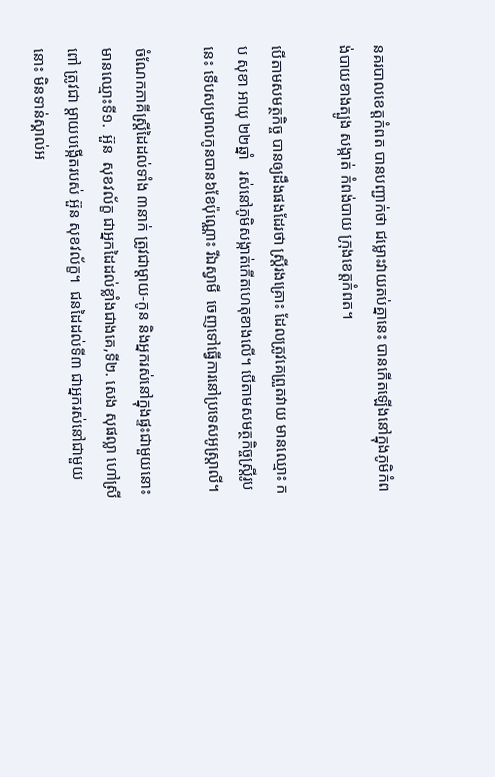នគរបាលខេត្តកំពត បានបញ្ជាក់ថា ជម្លោះវាយតប់គ្នានេះ បានកើតឡើងនៅក្នុងភូមិកំពង់បាយខាងត្បូង សង្កាត់ កំពង់បាយ ក្រុងខេត្តកំពត។

បើតាមសមត្ថកិច្ច បានឲ្យដឹងផងដែរថា ស្រ្តីរងគ្រោះ ដែលត្រូវគេព្រួតវាយ មានឈ្មោះ កប សុខា ឣាយុ ២២ឆ្នាំ   រស់នៅភូមិសង្កាត់កើតហេតុខាងលើ។ បើតាមសមត្ថកិច្ចស្រ្តីរូបនេះ ទើបសម្រាលកូនបាន៦ខែប៉ុណ្ណោះ រីឯស្វាមី  ចេញទៅធ្វើការនៅប្រទេសឣូស្ត្រាលី។

ចំណែកភាគីស្រ្តីដៃដល់ទាំង ៣នាក់ ត្រូវជាម្តាយ-កូន និងឣ្នករស់នៅក្នុងផ្ទះជាមួយនោះ មានឈ្មោះទី១.  ឣ៊ួន  សុខវល័ក្ខ ជាឣ្នកដៃដល់ខ្លាំងជាងគេ,ទី២. សេង សុផល្លា ហៅស្រីពៅ ត្រូវជា ម្តាយបង្កើតរបស់ ឣ៊ួន សុខវល័ក្ខ។  ជនដៃដល់ទី៣ ជាអ្នករស់នៅជាមួយនោះ មិនទាន់ស្គាល់អ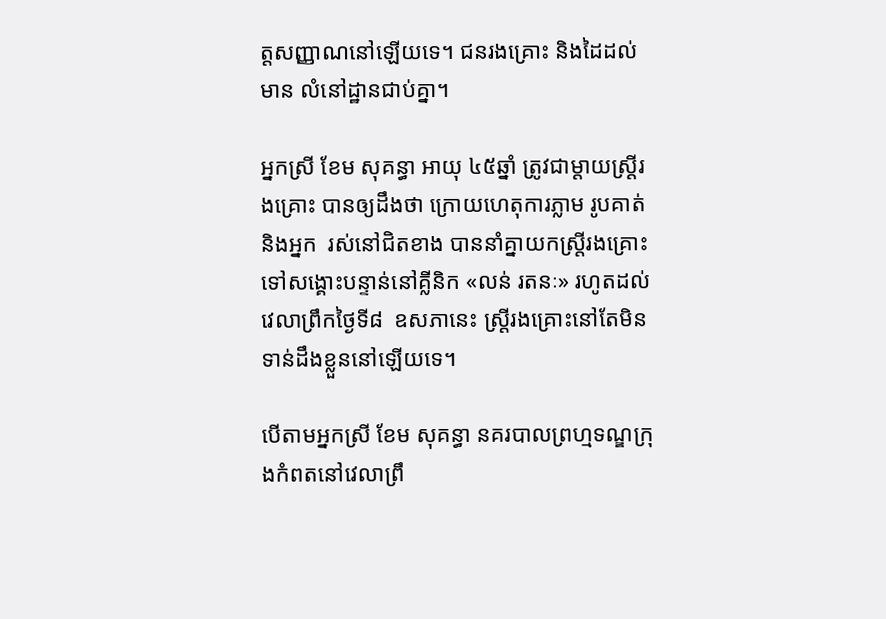ត្តសញ្ញាណនៅឡើយទេ។ ជនរងគ្រោះ និងដៃដល់មាន លំនៅដ្ឋានជាប់គ្នា។

អ្នកស្រី ខែម សុគន្ធា ឣាយុ ៤៥ឆ្នាំ ត្រូវជាម្តាយស្ត្រីរងគ្រោះ បានឲ្យដឹងថា ក្រោយហេតុការភ្លាម រូបគាត់ និងអ្នក  រស់នៅជិតខាង បាននាំគ្នាយកស្រ្តីរងគ្រោះ ទៅសង្គោះបន្ទាន់នៅគ្លីនិក «លន់ រតនៈ» រហូតដល់វេលាព្រឹកថ្ងៃទី៨  ឧសភានេះ ស្ត្រីរងគ្រោះនៅតែមិនទាន់ដឹងខ្លួននៅឡើយទេ។

បើតាមអ្នកស្រី ខែម សុគន្ធា នគរបាលព្រហ្មទណ្ឌក្រុងកំពតនៅវេលាព្រឹ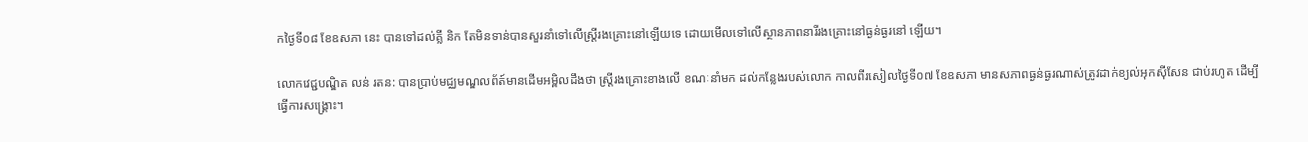កថ្ងៃទី០៨ ខែឧសភា នេះ បានទៅដល់គ្លី និក តែមិនទាន់បានសួរនាំទៅលើស្ត្រីរងគ្រោះនៅឡើយទេ ដោយមើលទៅលើស្ថានភាពនារីរងគ្រោះនៅធ្ងន់ធ្ងរនៅ ឡើយ។

លោកវេជ្ជបណ្ឌិត លន់ រតន: បានប្រាប់មជ្ឈមណ្ឌលព័ត៍មានដើមឣម្ពិលដឹងថា ស្ត្រីរងគ្រោះខាងលើ ខណៈនាំមក ដល់កន្លែងរបស់លោក កាលពីរសៀលថ្ងៃទី០៧ ខែឧសភា មានសភាពធ្ងន់ធ្ងរណាស់ត្រូវដាក់ខ្យល់អុកស៊ីសែន ជាប់រហូត ដើម្បីធ្វើការសង្រ្គោះ។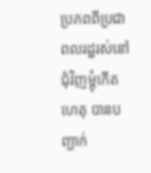ប្រភពពីប្រជាពលរដ្ឋរស់នៅជុំវិញម្តុំកើតហេតុ បានបញ្ជាក់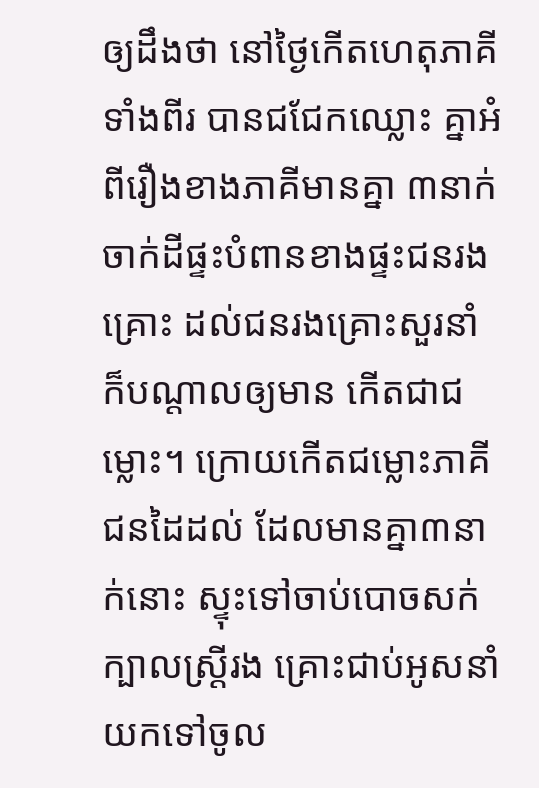ឲ្យដឹងថា នៅថ្ងៃកើតហេតុភាគីទាំងពីរ បានជជែកឈ្លោះ គ្នាឣំពីរឿងខាងភាគីមានគ្នា ៣នាក់ចាក់ដីផ្ទះបំពានខាងផ្ទះជនរងគ្រោះ ដល់ជនរងគ្រោះសួរនាំ ក៏បណ្តាលឲ្យមាន កើតជាជម្លោះ។ ក្រោយកើតជម្លោះភាគីជនដៃដល់ ដែលមានគ្នា៣នាក់នោះ ស្ទុះទៅចាប់បោចសក់ក្បាលស្រ្តីរង គ្រោះជាប់ឣូសនាំយកទៅចូល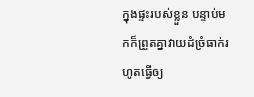ក្នុងផ្ទះរបស់ខ្លួន បន្ទាប់មកក៏ព្រួតគ្នាវាយដំច្រំធាក់រហូតធ្វើឲ្យ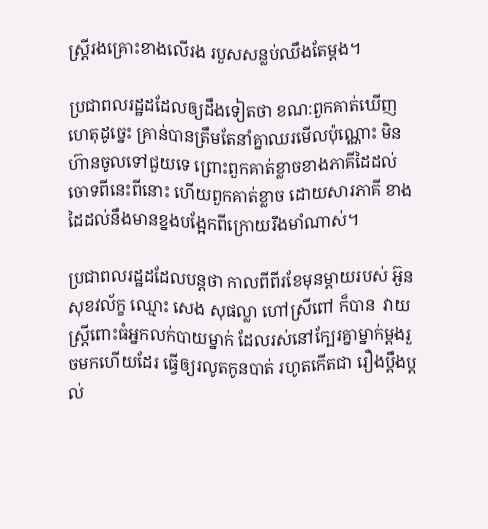ស្ត្រីរងគ្រោះខាងលើរង របួសសន្លប់ឈឹងតែម្តង។

ប្រជាពលរដ្ឋដដែលឲ្យដឹងទៀតថា ខណ:ពួកគាត់ឃើញហេតុដូច្នេះ គ្រាន់បានត្រឹមតែនាំគ្នាឈរមើលប៉ុណ្ណោះ មិន ហ៊ានចូលទៅជួយទេ ព្រោះពួកគាត់ខ្លាចខាងភាគីដៃដល់ចោទពីនេះពីនោះ ហើយពួកគាត់ខ្លាច ដោយសារភាគី ខាងដៃដល់នឹងមានខ្នងបង្អែកពីក្រោយរឹងមាំណាស់។

ប្រជាពលរដ្ឋដដែលបន្តថា កាលពីពីរខែមុនម្តាយរបស់ ឣ៊ួន សុខវល័ក្ខ ឈ្មោះ សេង សុផល្លា ហៅស្រីពៅ ក៏បាន  វាយស្ត្រីពោះធំឣ្នកលក់បាយម្នាក់ ដែលរស់នៅក្បែរគ្នាម្នាក់ម្តងរួចមកហើយដែរ ធ្វើឲ្យរលូតកូនបាត់ រហូតកើតជា រឿងប្តឹងប្តល់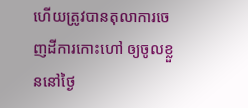ហើយត្រូវបានតុលាការចេញដីការកោះហៅ ឲ្យចូលខ្លួននៅថ្ងៃ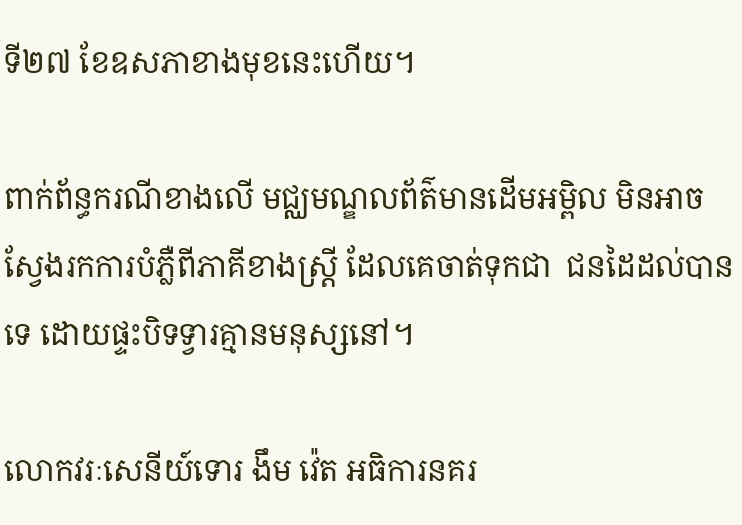ទី២៧ ខែឧសភាខាងមុខនេះហើយ។

ពាក់ព័ន្ធករណីខាងលើ មជ្ឈមណ្ឌលព័ត៌មានដើមឣម្ពិល មិនឣាចស្វែងរកការបំភ្លឺពីភាគីខាងស្ត្រី ដែលគេចាត់ទុកជា  ជនដៃដល់បានទេ ដោយផ្ទះបិទទ្វារគ្មានមនុស្សនៅ។

លោកវរៈសេនីយ៍ទោរ ងឹម វ៉េត ឣធិការនគរ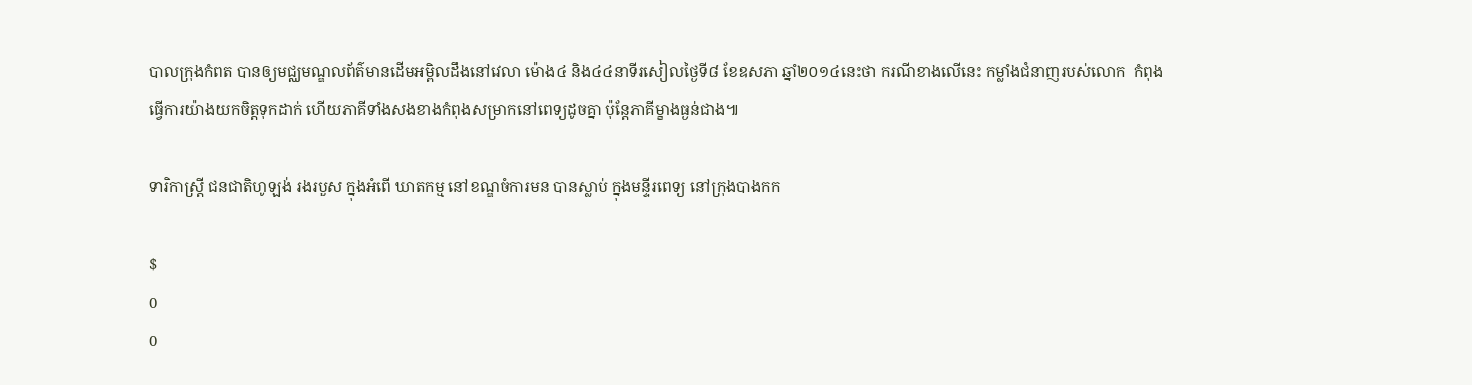បាលក្រុងកំពត បានឲ្យមជ្ឈមណ្ឌលព័ត៌មានដើមឣម្ពិលដឹងនៅវេលា ម៉ោង៤ និង៤៤នាទីរសៀលថ្ងៃទី៨ ខែឧសភា ឆ្នាំ២០១៤នេះថា ករណីខាងលើនេះ កម្លាំងជំនាញរបស់លោក  កំពុងធ្វើការយ៉ាងយកចិត្តទុកដាក់ ហើយភាគីទាំងសងខាងកំពុងសម្រាកនៅពេទ្យដូចគ្នា ប៉ុន្តែភាគីម្ខាងធ្ងន់ជាង៕

ទារិកាស្ដ្រី ជនជាតិហូឡង់ រងរបួស ក្នុងអំពើ ឃាតកម្ម នៅខណ្ឌចំការមន បានស្លាប់ ក្នុងមន្ទីរពេទ្យ នៅក្រុងបាងកក

$
0
0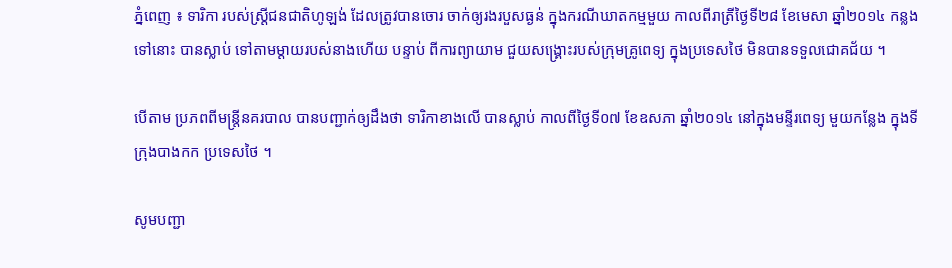ភ្នំពេញ ៖ ទារិកា របស់ស្រ្ដីជនជាតិហូឡង់ ដែលត្រូវបានចោរ ចាក់ឲ្យរងរបួសធ្ងន់ ក្នុងករណីឃាតកម្មមួយ កាលពីរាត្រីថ្ងៃទី២៨ ខែមេសា ឆ្នាំ២០១៤ កន្លងទៅនោះ បានស្លាប់ ទៅតាមម្តាយរបស់នាងហើយ បន្ទាប់ ពីការព្យាយាម ជួយសង្រ្គោះរបស់ក្រុមគ្រូពេទ្យ ក្នុងប្រទេសថៃ មិនបានទទួលជោគជ័យ ។

បើតាម ប្រភពពីមន្ត្រីនគរបាល បានបញ្ជាក់ឲ្យដឹងថា ទារិកាខាងលើ បានស្លាប់ កាលពីថ្ងៃទី០៧ ខែឧសភា ឆ្នាំ២០១៤ នៅក្នុងមន្ទីរពេទ្យ មួយកន្លែង ក្នុងទីក្រុងបាងកក ប្រទេសថៃ ។

សូមបញ្ជា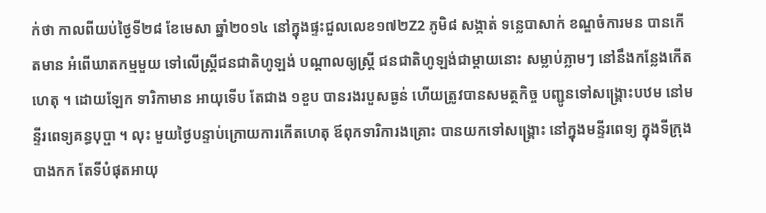ក់ថា កាលពីយប់ថ្ងៃទី២៨ ខែមេសា ឆ្នាំ២០១៤ នៅក្នុងផ្ទះជួលលេខ១៧២Z2 ភូមិ៨ សង្កាត់ ទន្លេបាសាក់ ខណ្ឌចំការមន បានកើតមាន អំពើឃាតកម្មមួយ ទៅលើស្រ្តីជនជាតិហូឡង់ បណ្តាលឲ្យស្រ្តី ជនជាតិហូឡង់ជាម្តាយនោះ សម្លាប់ភ្លាមៗ នៅនឹងកន្លែងកើតហេតុ ។ ដោយឡែក ទារិកាមាន អាយុទើប តែជាង ១ខួប បានរងរបួសធ្ងន់ ហើយត្រូវបានសមត្ថកិច្ច បញ្ជូនទៅសង្រ្គោះបឋម នៅមន្ទីរពេទ្យគន្ធបុប្ផា ។ លុះ មួយថ្ងៃបន្ទាប់ក្រោយការកើតហេតុ ឪពុកទារិការងគ្រោះ បានយកទៅសង្រ្គោះ នៅក្នុងមន្ទីរពេទ្យ ក្នុងទីក្រុង បាងកក តែទីបំផុតអាយុ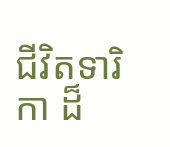ជីវិតទារិកា ដ៏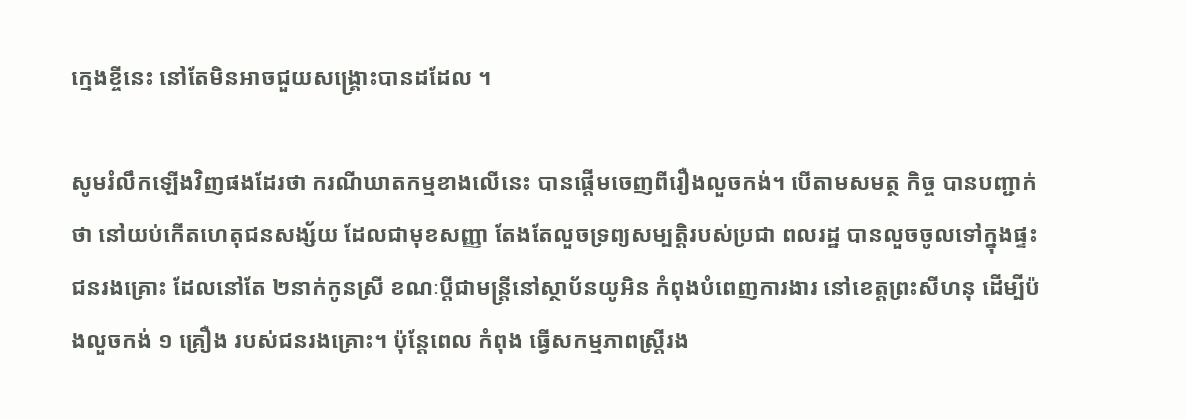ក្មេងខ្ចីនេះ នៅតែមិនអាចជួយសង្រ្គោះបានដដែល ។

សូមរំលឹកឡើងវិញផងដែរថា ករណីឃាតកម្មខាងលើនេះ បានផ្តើមចេញពីរឿងលួចកង់។ បើតាមសមត្ថ កិច្ច បានបញ្ជាក់ថា នៅយប់កើតហេតុជនសង្ស័យ ដែលជាមុខសញ្ញា តែងតែលួចទ្រព្យសម្បត្ដិរបស់ប្រជា ពលរដ្ឋ បានលួចចូលទៅក្នុងផ្ទះជនរងគ្រោះ ដែលនៅតែ ២នាក់កូនស្រី ខណៈប្ដីជាមន្ដ្រីនៅស្ថាប័នយូអិន កំពុងបំពេញការងារ នៅខេត្ដព្រះសីហនុ ដើម្បីប៉ងលួចកង់ ១ គ្រឿង របស់ជនរងគ្រោះ។ ប៉ុន្ដែពេល កំពុង ធ្វើសកម្មភាពស្ដ្រីរង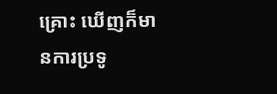គ្រោះ ឃើញក៏មានការប្រទូ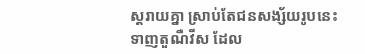ស្ដរាយគ្នា ស្រាប់តែជនសង្ស័យរូបនេះ ទាញតួណឺវីស ដែល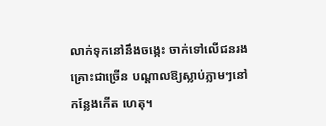លាក់ទុកនៅនឹងចង្កេះ ចាក់ទៅលើជនរងគ្រោះជាច្រើន បណ្ដាលឱ្យស្លាប់ភ្លាមៗនៅ កន្លែងកើត ហេតុ។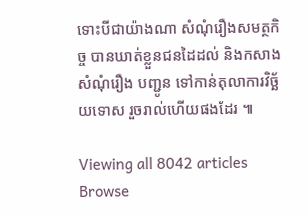ទោះបីជាយ៉ាងណា សំណុំរឿងសមត្ថកិច្ច បានឃាត់ខ្លួនជនដៃដល់ និងកសាងសំណុំរឿង បញ្ជូន ទៅកាន់តុលាការវិច្ឆ័យទោស រួចរាល់ហើយផងដែរ ៕

Viewing all 8042 articles
Browse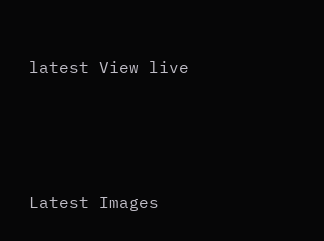latest View live




Latest Images